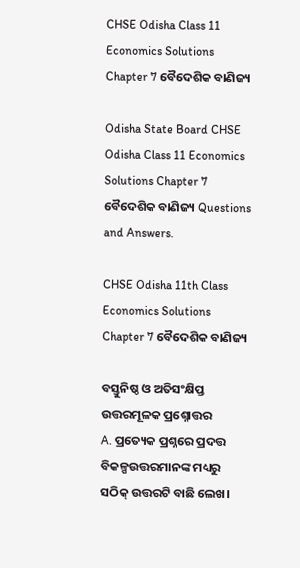CHSE Odisha Class 11 Economics Solutions Chapter 7 ବୈଦେଶିକ ବାଣିଜ୍ୟ

Odisha State Board CHSE Odisha Class 11 Economics Solutions Chapter 7 ବୈଦେଶିକ ବାଣିଜ୍ୟ Questions and Answers.

CHSE Odisha 11th Class Economics Solutions Chapter 7 ବୈଦେଶିକ ବାଣିଜ୍ୟ

ବସ୍ତୁନିଷ୍ଠ ଓ ଅତିସଂକ୍ଷିପ୍ତ ଉତ୍ତରମୂଳକ ପ୍ରଶ୍ନୋତ୍ତର
A. ପ୍ରତ୍ୟେକ ପ୍ରଶ୍ନରେ ପ୍ରଦତ୍ତ ବିକଳ୍ପଉତ୍ତରମାନଙ୍କ ମଧ୍ୟରୁ ସଠିକ୍ ଉତ୍ତରଟି ବାଛି ଲେଖ।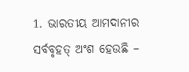1. ଭାରତୀୟ ଆମଦାନୀର ସର୍ବବୃହତ୍ ଅଂଶ ହେଉଛି –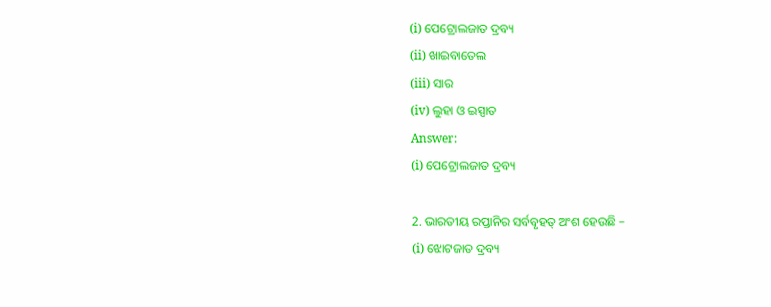(i) ପେଟ୍ରୋଲଜାତ ଦ୍ରବ୍ୟ
(ii) ଖାଇବାତେଲ
(iii) ସାର
(iv) ଲୁହା ଓ ଇସ୍ପାତ
Answer:
(i) ପେଟ୍ରୋଲଜାତ ଦ୍ରବ୍ୟ

2. ଭାରତୀୟ ରପ୍ତାନିର ସର୍ବବୃହତ୍ ଅଂଶ ହେଉଛି –
(i) ଝୋଟଜାତ ଦ୍ରବ୍ୟ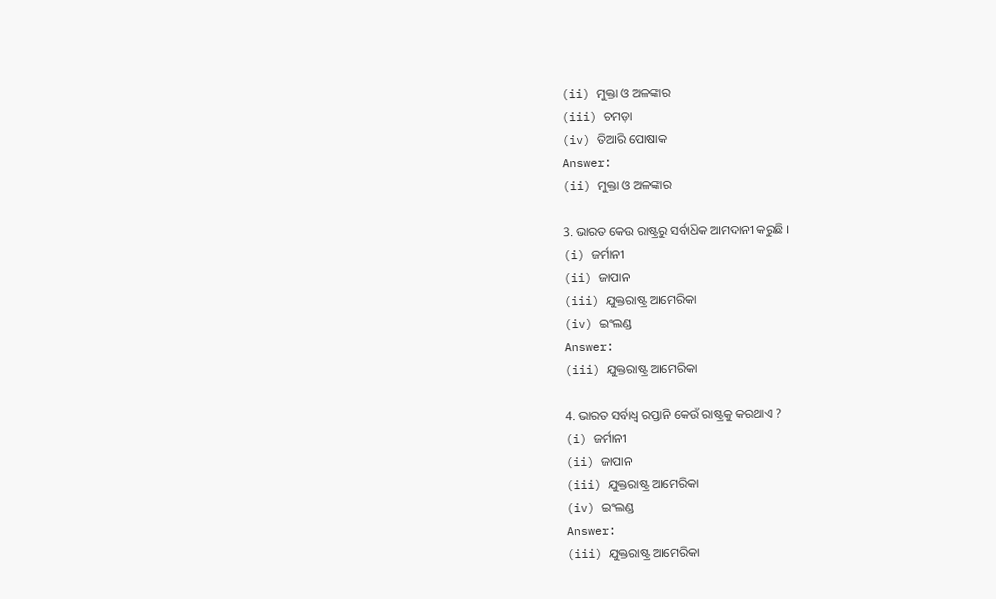(ii) ମୁକ୍ତା ଓ ଅଳଙ୍କାର
(iii) ଚମଡ଼ା
(iv) ତିଆରି ପୋଷାକ
Answer:
(ii) ମୁକ୍ତା ଓ ଅଳଙ୍କାର

3. ଭାରତ କେଉ ରାଷ୍ଟ୍ରରୁ ସର୍ବାଧ‌ିକ ଆମଦାନୀ କରୁଛି ।
(i) ଜର୍ମାନୀ
(ii) ଜାପାନ
(iii) ଯୁକ୍ତରାଷ୍ଟ୍ର ଆମେରିକା
(iv) ଇଂଲଣ୍ଡ
Answer:
(iii) ଯୁକ୍ତରାଷ୍ଟ୍ର ଆମେରିକା

4. ଭାରତ ସର୍ବାଧ୍ଵ ରପ୍ତାନି କେଉଁ ରାଷ୍ଟ୍ରକୁ କରଥାଏ ?
(i) ଜର୍ମାନୀ
(ii) ଜାପାନ
(iii) ଯୁକ୍ତରାଷ୍ଟ୍ର ଆମେରିକା
(iv) ଇଂଲଣ୍ଡ
Answer:
(iii) ଯୁକ୍ତରାଷ୍ଟ୍ର ଆମେରିକା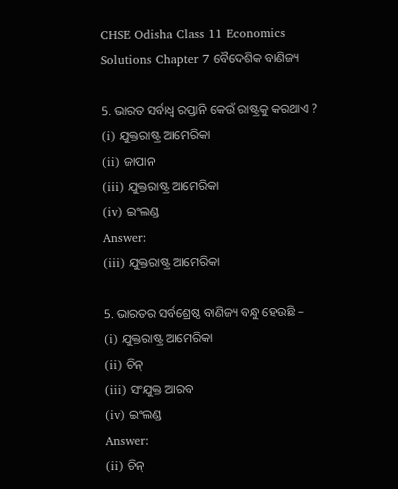CHSE Odisha Class 11 Economics Solutions Chapter 7 ବୈଦେଶିକ ବାଣିଜ୍ୟ

5. ଭାରତ ସର୍ବାଧ୍ଵ ରପ୍ତାନି କେଉଁ ରାଷ୍ଟ୍ରକୁ କରଥାଏ ?
(i) ଯୁକ୍ତରାଷ୍ଟ୍ର ଆମେରିକା
(ii) ଜାପାନ
(iii) ଯୁକ୍ତରାଷ୍ଟ୍ର ଆମେରିକା
(iv) ଇଂଲଣ୍ଡ
Answer:
(iii) ଯୁକ୍ତରାଷ୍ଟ୍ର ଆମେରିକା

5. ଭାରତର ସର୍ବଶ୍ରେଷ୍ଠ ବାଣିଜ୍ୟ ବନ୍ଧୁ ହେଉଛି –
(i) ଯୁକ୍ତରାଷ୍ଟ୍ର ଆମେରିକା
(ii) ଚିନ୍
(iii) ସଂଯୁକ୍ତ ଆରବ
(iv) ଇଂଲଣ୍ଡ
Answer:
(ii) ଚିନ୍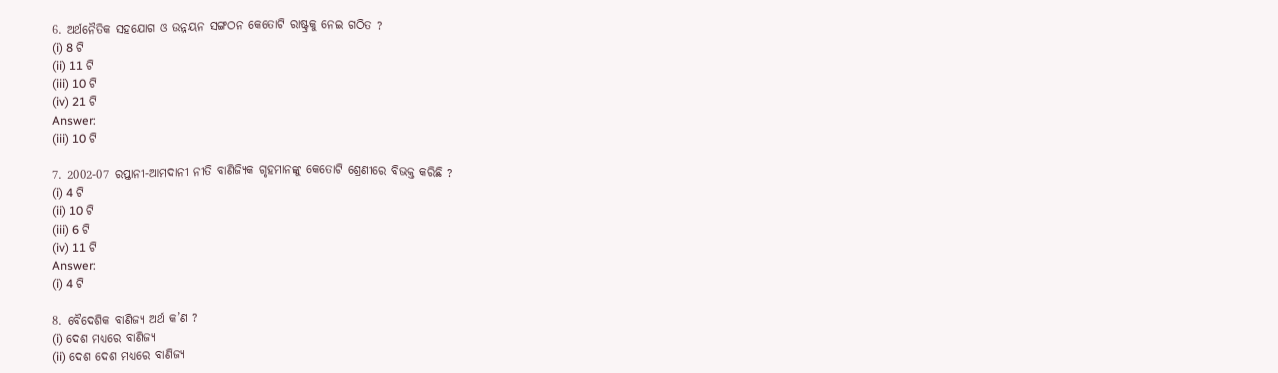6. ଅର୍ଥନୈତିକ ସହଯୋଗ ଓ ଉନ୍ନୟନ ସଙ୍ଗଠନ କେତୋଟି ରାଷ୍ଟ୍ରକୁ ନେଇ ଗଠିତ ?
(i) 8 ଟି
(ii) 11 ଟି
(iii) 10 ଟି
(iv) 21 ଟି
Answer:
(iii) 10 ଟି

7. 2002-07 ରପ୍ତାନୀ-ଆମଦାନୀ ନୀତି ବାଣିଜ୍ୟିକ ଗୃହମାନଙ୍କୁ କେତୋଟି ଶ୍ରେଣୀରେ ବିଭକ୍ତ କରିଛି ?
(i) 4 ଟି
(ii) 10 ଟି
(iii) 6 ଟି
(iv) 11 ଟି
Answer:
(i) 4 ଟି

8. ବୈଦେଶିକ ବାଣିଜ୍ୟ ଅର୍ଥ କ’ଣ ?
(i) ଦେଶ ମଧ୍ୟରେ ବାଣିଜ୍ୟ
(ii) ଦେଶ ଦେଶ ମଧ୍ୟରେ ବାଣିଜ୍ୟ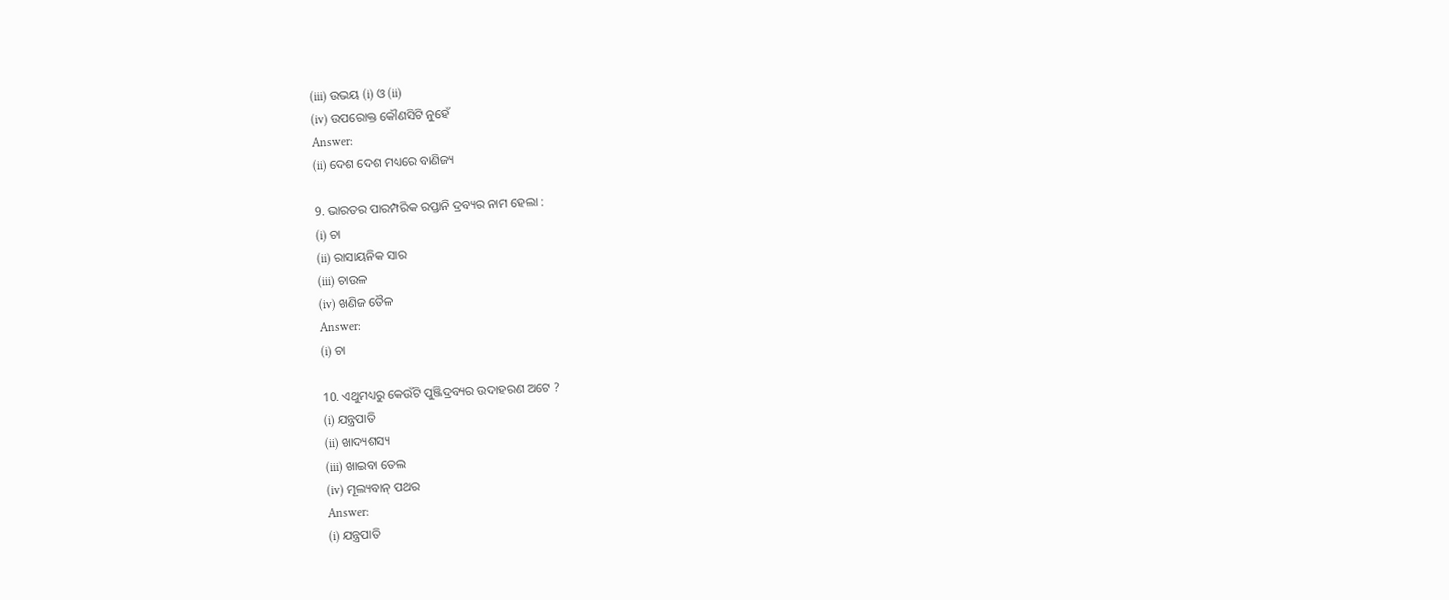(iii) ଉଭୟ (i) ଓ (ii)
(iv) ଉପରୋକ୍ତ କୌଣସିଟି ନୁହେଁ
Answer:
(ii) ଦେଶ ଦେଶ ମଧ୍ୟରେ ବାଣିଜ୍ୟ

9. ଭାରତର ପାରମ୍ପରିକ ରପ୍ତାନି ଦ୍ରବ୍ୟର ନାମ ହେଲା :
(i) ଚା
(ii) ରାସାୟନିକ ସାର
(iii) ଚାଉଳ
(iv) ଖଣିଜ ତୈଳ
Answer:
(i) ଚା

10. ଏଥୁମଧ୍ୟରୁ କେଉଁଟି ପୁଞ୍ଜିଦ୍ରବ୍ୟର ଉଦାହରଣ ଅଟେ ?
(i) ଯନ୍ତ୍ରପାତି
(ii) ଖାଦ୍ୟଶସ୍ୟ
(iii) ଖାଇବା ତେଲ
(iv) ମୂଲ୍ୟବାନ୍ ପଥର
Answer:
(i) ଯନ୍ତ୍ରପାତି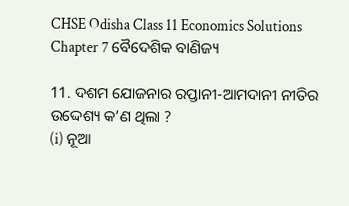CHSE Odisha Class 11 Economics Solutions Chapter 7 ବୈଦେଶିକ ବାଣିଜ୍ୟ

11. ଦଶମ ଯୋଜନାର ରପ୍ତାନୀ-ଆମଦାନୀ ନୀତିର ଉଦ୍ଦେଶ୍ୟ କ’ଣ ଥିଲା ?
(i) ନୂଆ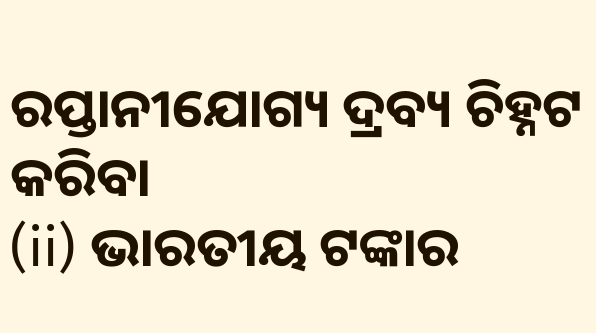ରପ୍ତାନୀଯୋଗ୍ୟ ଦ୍ରବ୍ୟ ଚିହ୍ନଟ କରିବା
(ii) ଭାରତୀୟ ଟଙ୍କାର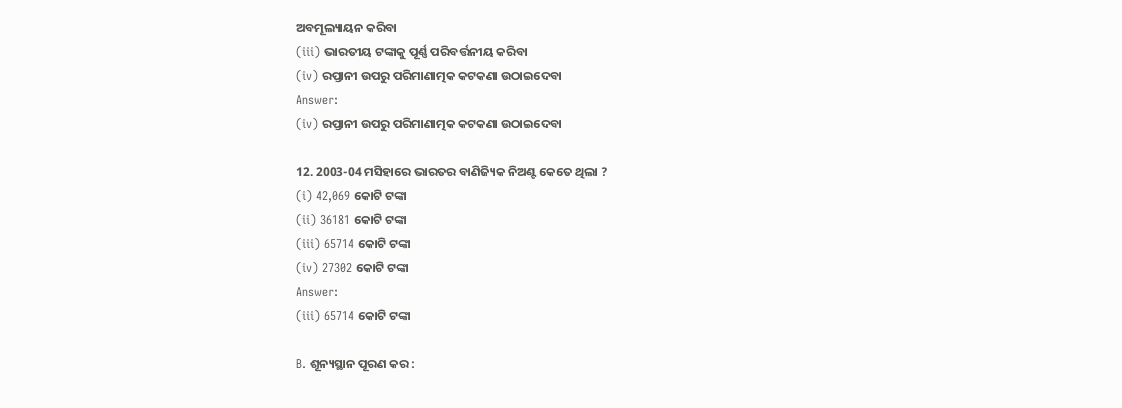ଅବମୂଲ୍ୟାୟନ କରିବା
(iii) ଭାରତୀୟ ଟଙ୍କାକୁ ପୂର୍ଣ୍ଣ ପରିବର୍ତ୍ତନୀୟ କରିବା
(iv) ରପ୍ତାନୀ ଉପରୁ ପରିମାଣାତ୍ମକ କଟକଣା ଉଠାଇଦେବା
Answer:
(iv) ରପ୍ତାନୀ ଉପରୁ ପରିମାଣାତ୍ମକ କଟକଣା ଉଠାଇଦେବା

12. 2003-04 ମସିହାରେ ଭାରତର ବାଣିଜ୍ୟିକ ନିଅଣ୍ଟ କେତେ ଥିଲା ?
(i) 42,069 କୋଟି ଟଙ୍କା
(ii) 36181 କୋଟି ଟଙ୍କା
(iii) 65714 କୋଟି ଟଙ୍କା
(iv) 27302 କୋଟି ଟଙ୍କା
Answer:
(iii) 65714 କୋଟି ଟଙ୍କା

B. ଶୂନ୍ୟସ୍ଥାନ ପୂରଣ କର :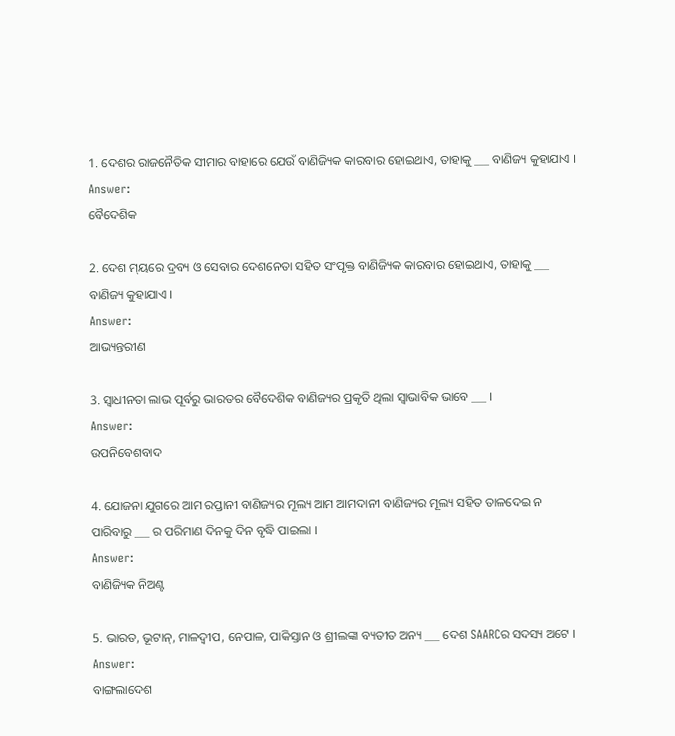1. ଦେଶର ରାଜନୈତିକ ସୀମାର ବାହାରେ ଯେଉଁ ବାଣିଜ୍ୟିକ କାରବାର ହୋଇଥାଏ, ତାହାକୁ ___ ବାଣିଜ୍ୟ କୁହାଯାଏ ।
Answer:
ବୈଦେଶିକ

2. ଦେଶ ମ୍‌ୟରେ ଦ୍ରବ୍ୟ ଓ ସେବାର ଦେଶନେତା ସହିତ ସଂପୃକ୍ତ ବାଣିଜ୍ୟିକ କାରବାର ହୋଇଥାଏ, ତାହାକୁ ___ ବାଣିଜ୍ୟ କୁହାଯାଏ ।
Answer:
ଆଭ୍ୟନ୍ତରୀଣ

3. ସ୍ଵାଧୀନତା ଲାଭ ପୂର୍ବରୁ ଭାରତର ବୈଦେଶିକ ବାଣିଜ୍ୟର ପ୍ରକୃତି ଥିଲା ସ୍ଵାଭାବିକ ଭାବେ ___ ।
Answer:
ଉପନିବେଶବାଦ

4. ଯୋଜନା ଯୁଗରେ ଆମ ରପ୍ତାନୀ ବାଣିଜ୍ୟର ମୂଲ୍ୟ ଆମ ଆମଦାନୀ ବାଣିଜ୍ୟର ମୂଲ୍ୟ ସହିତ ତାଳଦେଇ ନ ପାରିବାରୁ ___ ର ପରିମାଣ ଦିନକୁ ଦିନ ବୃଦ୍ଧି ପାଇଲା ।
Answer:
ବାଣିଜ୍ୟିକ ନିଅଣ୍ଟ

5. ଭାରତ, ଭୂଟାନ୍, ମାଳଦ୍ୱୀପ, ନେପାଳ, ପାକିସ୍ତାନ ଓ ଶ୍ରୀଲଙ୍କା ବ୍ୟତୀତ ଅନ୍ୟ ___ ଦେଶ SAARCର ସଦସ୍ୟ ଅଟେ ।
Answer:
ବାଙ୍ଗଲାଦେଶ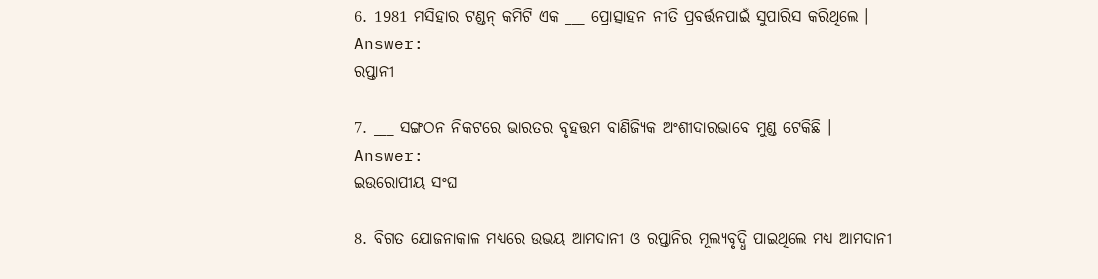6. 1981 ମସିହାର ଟଣ୍ଡନ୍ କମିଟି ଏକ ___ ପ୍ରୋତ୍ସାହନ ନୀତି ପ୍ରବର୍ତ୍ତନପାଇଁ ସୁପାରିସ କରିଥିଲେ ।
Answer:
ରପ୍ତାନୀ

7. ___ ସଙ୍ଗଠନ ନିକଟରେ ଭାରତର ବୃହତ୍ତମ ବାଣିଜ୍ୟିକ ଅଂଶୀଦାରଭାବେ ମୁଣ୍ଡ ଟେକିଛି ।
Answer:
ଇଉରୋପୀୟ ସଂଘ

8. ବିଗତ ଯୋଜନାକାଳ ମଧ୍ୟରେ ଉଭୟ ଆମଦାନୀ ଓ ରପ୍ତାନିର ମୂଲ୍ୟବୃଦ୍ଧି ପାଇଥିଲେ ମଧ୍ୟ ଆମଦାନୀ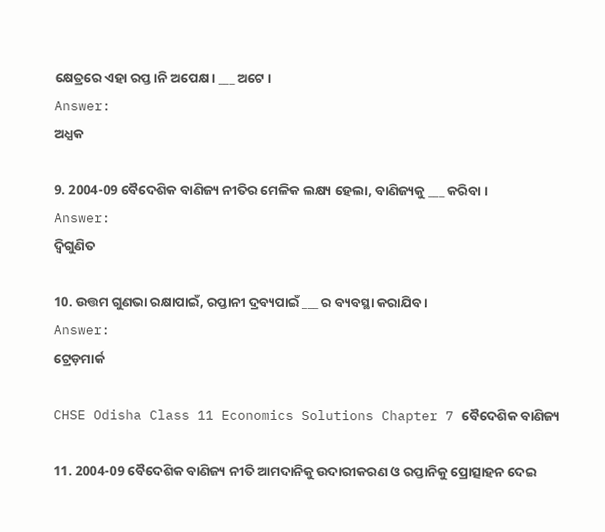କ୍ଷେତ୍ରରେ ଏହା ରପ୍ତ।ନି ଅପେକ୍ଷ। ___ ଅଟେ ।
Answer:
ଅଧ୍ଯକ

9. 2004-09 ବୈଦେଶିକ ବାଣିଜ୍ୟ ନୀତିର ମେଳିକ ଲକ୍ଷ୍ୟ ହେଲା, ବାଣିଜ୍ୟକୁ ___ କରିବା ।
Answer:
ଦ୍ବିଗୁଣିତ

10. ଉତ୍ତମ ଗୁଣଭା ରକ୍ଷାପାଇଁ, ରପ୍ତାନୀ ଦ୍ରବ୍ୟପାଇଁ ___ ର ବ୍ୟବସ୍ଥା କରାଯିବ ।
Answer:
ଟ୍ରେଡ଼ମାର୍କ

CHSE Odisha Class 11 Economics Solutions Chapter 7 ବୈଦେଶିକ ବାଣିଜ୍ୟ

11. 2004-09 ବୈଦେଶିକ ବାଣିଜ୍ୟ ନୀତି ଆମଦାନିକୁ ଉଦାରୀକରଣ ଓ ରପ୍ତାନିକୁ ପ୍ରୋତ୍ସାହନ ଦେଇ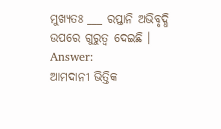ମୁଖ୍ୟତଃ ___ ରପ୍ତାନି ଅଭିବୃଦ୍ଧି ଉପରେ ଗୁରୁତ୍ଵ ଦେଇଛି ।
Answer:
ଆମଦାନୀ ଭିତ୍ତିକ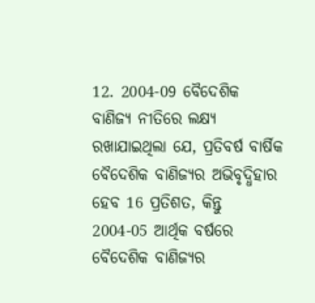12. 2004-09 ବୈଦେଶିକ ବାଣିଜ୍ୟ ନୀତିରେ ଲକ୍ଷ୍ୟ ରଖାଯାଇଥିଲା ଯେ, ପ୍ରତିବର୍ଷ ବାର୍ଷିକ ବୈଦେଶିକ ବାଣିଜ୍ୟର ଅଭିବୃଦ୍ଧିହାର ହେବ 16 ପ୍ରତିଶତ, କିନ୍ତୁ 2004-05 ଆର୍ଥିକ ବର୍ଷରେ ବୈଦେଶିକ ବାଣିଜ୍ୟର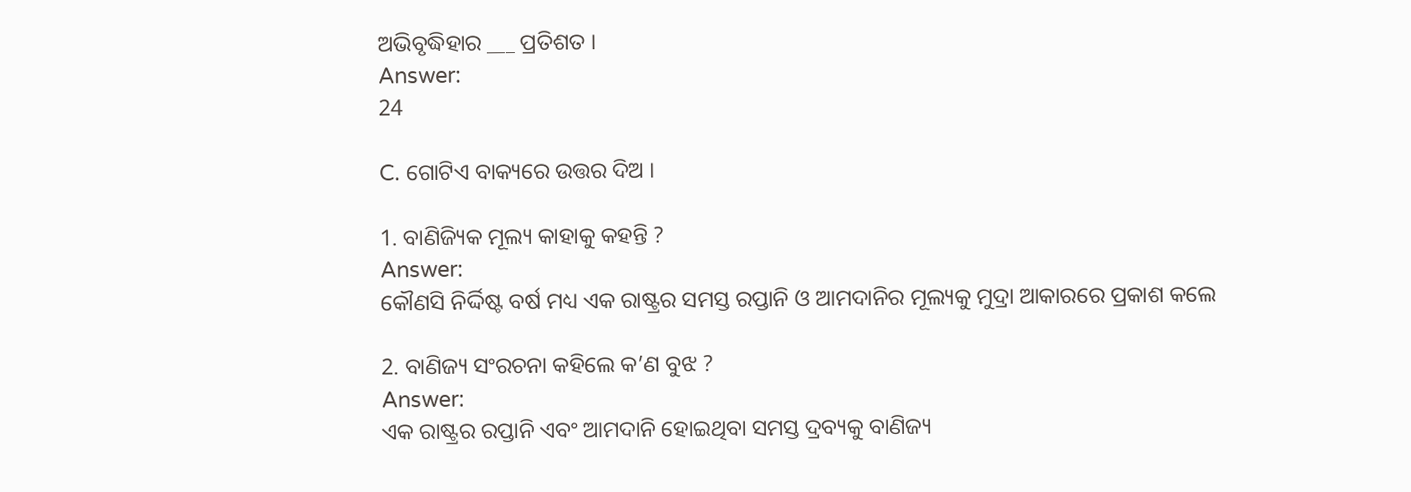ଅଭିବୃଦ୍ଧିହାର ___ ପ୍ରତିଶତ ।
Answer:
24

C. ଗୋଟିଏ ବାକ୍ୟରେ ଉତ୍ତର ଦିଅ ।

1. ବାଣିଜ୍ୟିକ ମୂଲ୍ୟ କାହାକୁ କହନ୍ତି ?
Answer:
କୌଣସି ନିର୍ଦ୍ଦିଷ୍ଟ ବର୍ଷ ମଧ୍ୟ ଏକ ରାଷ୍ଟ୍ରର ସମସ୍ତ ରପ୍ତାନି ଓ ଆମଦାନିର ମୂଲ୍ୟକୁ ମୁଦ୍ରା ଆକାରରେ ପ୍ରକାଶ କଲେ

2. ବାଣିଜ୍ୟ ସଂରଚନା କହିଲେ କ’ଣ ବୁଝ ?
Answer:
ଏକ ରାଷ୍ଟ୍ରର ରପ୍ତାନି ଏବଂ ଆମଦାନି ହୋଇଥିବା ସମସ୍ତ ଦ୍ରବ୍ୟକୁ ବାଣିଜ୍ୟ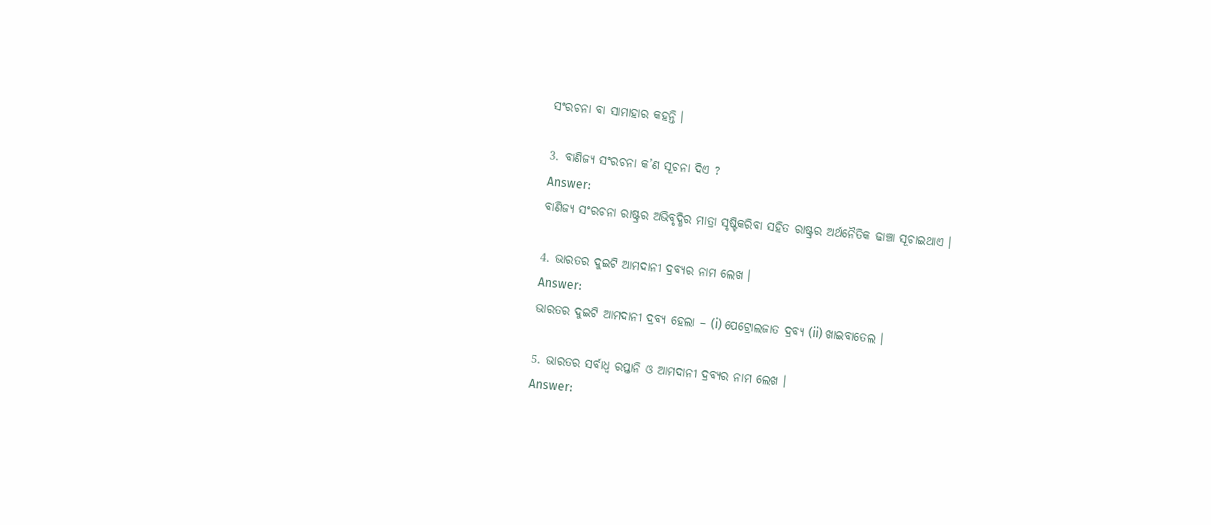ସଂରଚନା ବା ସାମାହାର କହନ୍ତି ।

3. ବାଣିଜ୍ୟ ସଂରଚନା କ’ଣ ସୂଚନା ଦିଏ ?
Answer:
ବାଣିଜ୍ୟ ସଂରଚନା ରାଷ୍ଟ୍ରର ଅଭିବୃଦ୍ଧିର ମାତ୍ରା ସୃଷ୍ଟିକରିବା ସହିତ ରାଷ୍ଟ୍ରର ଅର୍ଥନୈତିକ ଢାଞ୍ଚା ସୂଚାଇଥାଏ ।

4. ଭାରତର ଦୁଇଟି ଆମଦାନୀ ଦ୍ରବ୍ୟର ନାମ ଲେଖ ।
Answer:
ଭାରତର ଦୁଇଟି ଆମଦାନୀ ଦ୍ରବ୍ୟ ହେଲା – (i) ପେଟ୍ରୋଲଜାତ ଦ୍ରବ୍ୟ (ii) ଖାଇବାତେଲ ।

5. ଭାରତର ସର୍ବାଧ୍ଵ ରପ୍ତାନି ଓ ଆମଦାନୀ ଦ୍ରବ୍ୟର ନାମ ଲେଖ ।
Answer: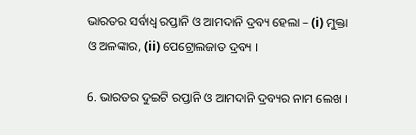ଭାରତର ସର୍ବାଧ୍ଵ ରପ୍ତାନି ଓ ଆମଦାନି ଦ୍ରବ୍ୟ ହେଲା – (i) ମୁକ୍ତା ଓ ଅଳଙ୍କାର, (ii) ପେଟ୍ରୋଲଜାତ ଦ୍ରବ୍ୟ ।

6. ଭାରତର ଦୁଇଟି ରପ୍ତାନି ଓ ଆମଦାନି ଦ୍ରବ୍ୟର ନାମ ଲେଖ ।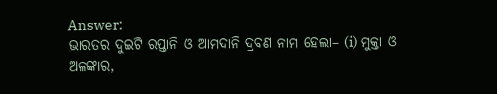Answer:
ଭାରତର ଦୁଇଟି ରପ୍ତାନି ଓ ଆମଦାନି ଦ୍ରବଣ ନାମ ହେଲା– (i) ମୁକ୍ତା ଓ ଅଳଙ୍କାର,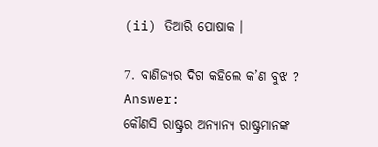(ii) ତିଆରି ପୋଷାକ ।

7. ବାଣିଜ୍ୟର ଦିଗ କହିଲେ କ’ଣ ବୁଝ ?
Answer:
କୌଣସି ରାଷ୍ଟ୍ରର ଅନ୍ୟାନ୍ୟ ରାଷ୍ଟ୍ରମାନଙ୍କ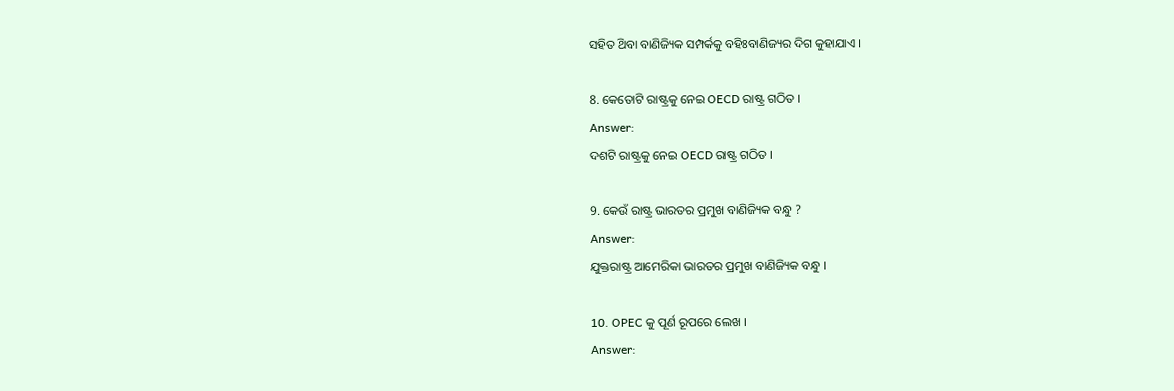ସହିତ ଥ‌ିବା ବାଣିଜ୍ୟିକ ସମ୍ପର୍କକୁ ବହିଃବାଣିଜ୍ୟର ଦିଗ କୁହାଯାଏ ।

8. କେତୋଟି ରାଷ୍ଟ୍ରକୁ ନେଇ OECD ରାଷ୍ଟ୍ର ଗଠିତ ।
Answer:
ଦଶଟି ରାଷ୍ଟ୍ରକୁ ନେଇ OECD ରାଷ୍ଟ୍ର ଗଠିତ ।

9. କେଉଁ ରାଷ୍ଟ୍ର ଭାରତର ପ୍ରମୁଖ ବାଣିଜ୍ୟିକ ବନ୍ଧୁ ?
Answer:
ଯୁକ୍ତରାଷ୍ଟ୍ର ଆମେରିକା ଭାରତର ପ୍ରମୁଖ ବାଣିଜ୍ୟିକ ବନ୍ଧୁ ।

10. OPEC କୁ ପୂର୍ଣ ରୂପରେ ଲେଖ ।
Answer: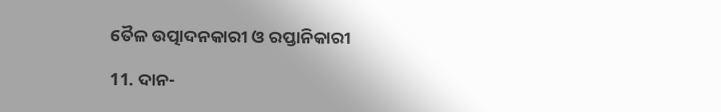ତୈଳ ଉତ୍ପାଦନକାରୀ ଓ ରପ୍ତାନିକାରୀ

11. ଦାନ-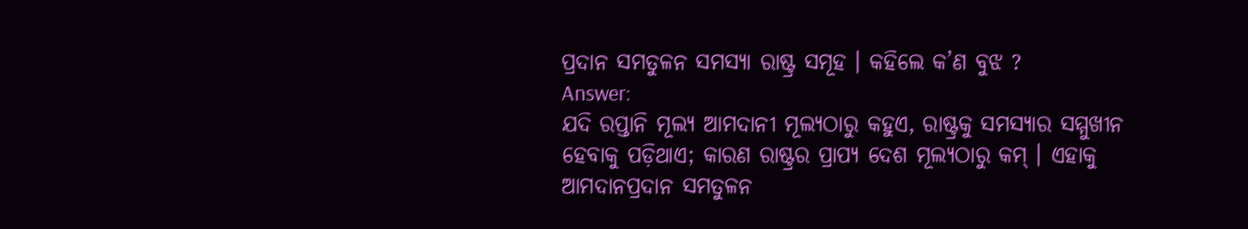ପ୍ରଦାନ ସମତୁଳନ ସମସ୍ୟା ରାଷ୍ଟ୍ର ସମୂହ । କହିଲେ କ’ଣ ବୁଝ ?
Answer:
ଯଦି ରପ୍ତାନି ମୂଲ୍ୟ ଆମଦାନୀ ମୂଲ୍ୟଠାରୁ କହୁଏ, ରାଷ୍ଟ୍ରକୁ ସମସ୍ୟାର ସମ୍ମୁଖୀନ ହେବାକୁ ପଡ଼ିଥାଏ; କାରଣ ରାଷ୍ଟ୍ରର ପ୍ରାପ୍ୟ ଦେଶ ମୂଲ୍ୟଠାରୁ କମ୍ । ଏହାକୁ ଆମଦାନପ୍ରଦାନ ସମତୁଳନ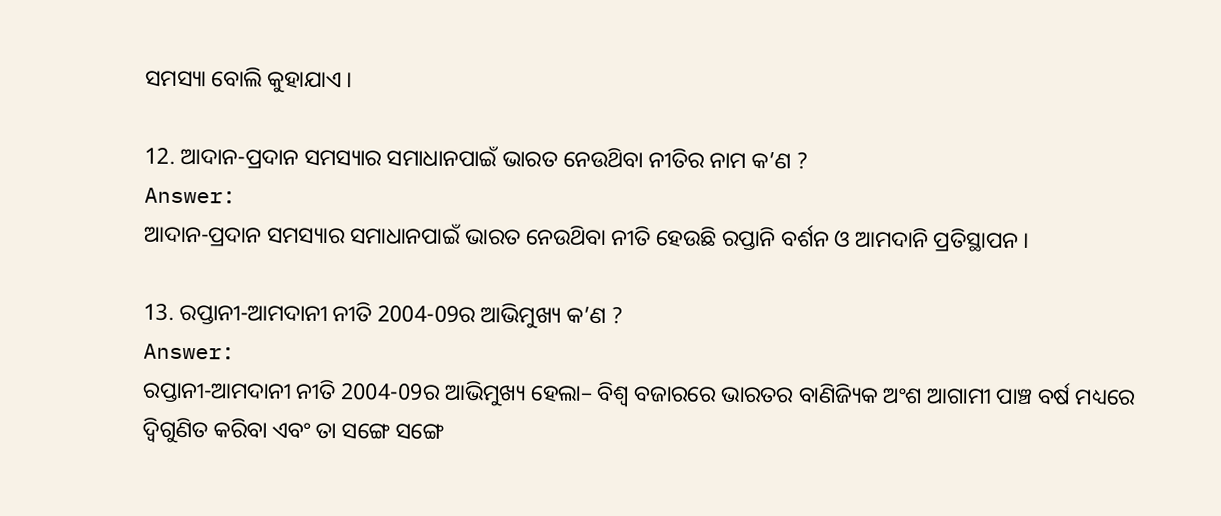ସମସ୍ୟା ବୋଲି କୁହାଯାଏ ।

12. ଆଦାନ-ପ୍ରଦାନ ସମସ୍ୟାର ସମାଧାନପାଇଁ ଭାରତ ନେଉଥ‌ିବା ନୀତିର ନାମ କ’ଣ ?
Answer:
ଆଦାନ-ପ୍ରଦାନ ସମସ୍ୟାର ସମାଧାନପାଇଁ ଭାରତ ନେଉଥ‌ିବା ନୀତି ହେଉଛି ରପ୍ତାନି ବର୍ଶନ ଓ ଆମଦାନି ପ୍ରତିସ୍ଥାପନ ।

13. ରପ୍ତାନୀ-ଆମଦାନୀ ନୀତି 2004-09ର ଆଭିମୁଖ୍ୟ କ’ଣ ?
Answer:
ରପ୍ତାନୀ-ଆମଦାନୀ ନୀତି 2004-09ର ଆଭିମୁଖ୍ୟ ହେଲା– ବିଶ୍ଵ ବଜାରରେ ଭାରତର ବାଣିଜ୍ୟିକ ଅଂଶ ଆଗାମୀ ପାଞ୍ଚ ବର୍ଷ ମଧ୍ୟରେ ଦ୍ବିଗୁଣିତ କରିବା ଏବଂ ତା ସଙ୍ଗେ ସଙ୍ଗେ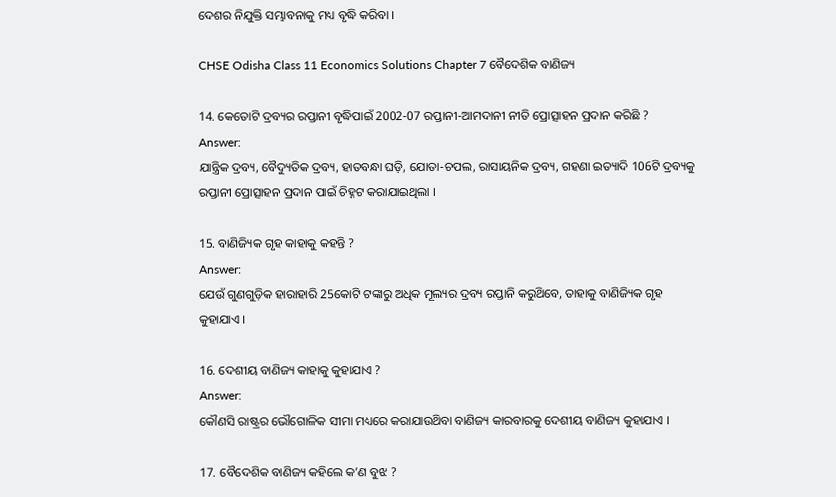ଦେଶର ନିଯୁକ୍ତି ସମ୍ଭାବନାକୁ ମଧ୍ୟ ବୃଦ୍ଧି କରିବା ।

CHSE Odisha Class 11 Economics Solutions Chapter 7 ବୈଦେଶିକ ବାଣିଜ୍ୟ

14. କେତୋଟି ଦ୍ରବ୍ୟର ରପ୍ତାନୀ ବୃଦ୍ଧିପାଇଁ 2002-07 ରପ୍ତାନୀ-ଆମଦାନୀ ନୀତି ପ୍ରୋତ୍ସାହନ ପ୍ରଦାନ କରିଛି ?
Answer:
ଯାନ୍ତ୍ରିକ ଦ୍ରବ୍ୟ, ବୈଦ୍ୟୁତିକ ଦ୍ରବ୍ୟ, ହାତବନ୍ଧା ଘଡ଼ି, ଯୋତା-ଚପଲ, ରାସାୟନିକ ଦ୍ରବ୍ୟ, ଗହଣା ଇତ୍ୟାଦି 106ଟି ଦ୍ରବ୍ୟକୁ ରପ୍ତାନୀ ପ୍ରୋତ୍ସାହନ ପ୍ରଦାନ ପାଇଁ ଚିହ୍ନଟ କରାଯାଇଥିଲା ।

15. ବାଣିଜ୍ୟିକ ଗୃହ କାହାକୁ କହନ୍ତି ?
Answer:
ଯେଉଁ ଗୁଣଗୁଡ଼ିକ ହାରାହାରି 25କୋଟି ଟଙ୍କାରୁ ଅଧିକ ମୂଲ୍ୟର ଦ୍ରବ୍ୟ ରପ୍ତାନି କରୁଥ‌ିବେ, ତାହାକୁ ବାଣିଜ୍ୟିକ ଗୃହ କୁହାଯାଏ ।

16. ଦେଶୀୟ ବାଣିଜ୍ୟ କାହାକୁ କୁହାଯାଏ ?
Answer:
କୌଣସି ରାଷ୍ଟ୍ରର ଭୌଗୋଳିକ ସୀମା ମଧ୍ୟରେ କରାଯାଉଥ‌ିବା ବାଣିଜ୍ୟ କାରବାରକୁ ଦେଶୀୟ ବାଣିଜ୍ୟ କୁହାଯାଏ ।

17. ବୈଦେଶିକ ବାଣିଜ୍ୟ କହିଲେ କ’ଣ ବୁଝ ?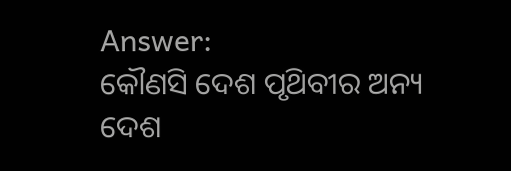Answer:
କୌଣସି ଦେଶ ପୃଥ‌ିବୀର ଅନ୍ୟ ଦେଶ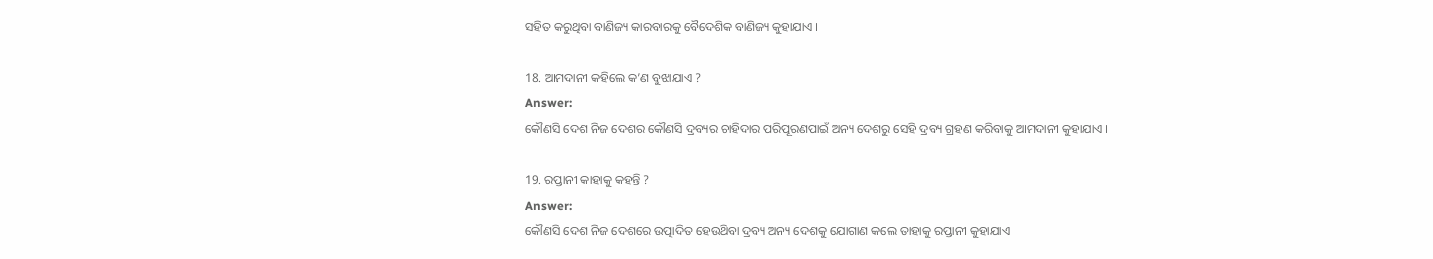ସହିତ କରୁଥିବା ବାଣିଜ୍ୟ କାରବାରକୁ ବୈଦେଶିକ ବାଣିଜ୍ୟ କୁହାଯାଏ ।

18. ଆମଦାନୀ କହିଲେ କ’ଣ ବୁଝାଯାଏ ?
Answer:
କୌଣସି ଦେଶ ନିଜ ଦେଶର କୌଣସି ଦ୍ରବ୍ୟର ଚାହିଦାର ପରିପୂରଣପାଇଁ ଅନ୍ୟ ଦେଶରୁ ସେହି ଦ୍ରବ୍ୟ ଗ୍ରହଣ କରିବାକୁ ଆମଦାନୀ କୁହାଯାଏ ।

19. ରପ୍ତାନୀ କାହାକୁ କହନ୍ତି ?
Answer:
କୌଣସି ଦେଶ ନିଜ ଦେଶରେ ଉତ୍ପାଦିତ ହେଉଥ‌ିବା ଦ୍ରବ୍ୟ ଅନ୍ୟ ଦେଶକୁ ଯୋଗାଣ କଲେ ତାହାକୁ ରପ୍ତାନୀ କୁହାଯାଏ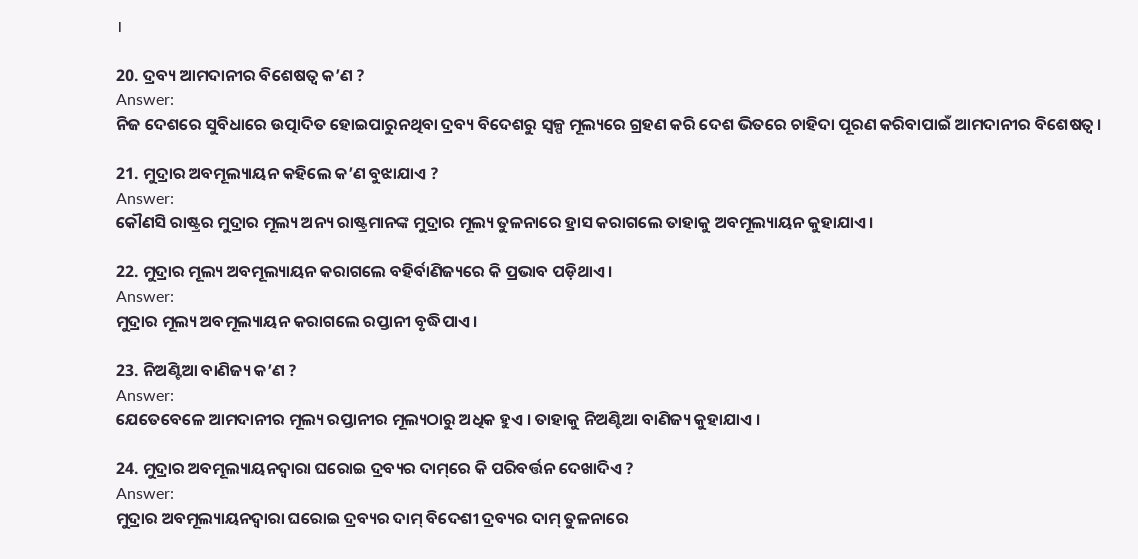।

20. ଦ୍ରବ୍ୟ ଆମଦାନୀର ବିଶେଷତ୍ଵ କ’ଣ ?
Answer:
ନିଜ ଦେଶରେ ସୁବିଧାରେ ଉତ୍ପାଦିତ ହୋଇପାରୁନଥିବା ଦ୍ରବ୍ୟ ବିଦେଶରୁ ସ୍ଵଳ୍ପ ମୂଲ୍ୟରେ ଗ୍ରହଣ କରି ଦେଶ ଭିତରେ ଚାହିଦା ପୂରଣ କରିବାପାଇଁ ଆମଦାନୀର ବିଶେଷତ୍ଵ ।

21. ମୁଦ୍ରାର ଅବମୂଲ୍ୟାୟନ କହିଲେ କ’ଣ ବୁଝାଯାଏ ?
Answer:
କୌଣସି ରାଷ୍ଟ୍ରର ମୁଦ୍ରାର ମୂଲ୍ୟ ଅନ୍ୟ ରାଷ୍ଟ୍ରମାନଙ୍କ ମୁଦ୍ରାର ମୂଲ୍ୟ ତୁଳନାରେ ହ୍ରାସ କରାଗଲେ ତାହାକୁ ଅବମୂଲ୍ୟାୟନ କୁହାଯାଏ ।

22. ମୁଦ୍ରାର ମୂଲ୍ୟ ଅବମୂଲ୍ୟାୟନ କରାଗଲେ ବହିର୍ବାଣିଜ୍ୟରେ କି ପ୍ରଭାବ ପଡ଼ିଥାଏ ।
Answer:
ମୁଦ୍ରାର ମୂଲ୍ୟ ଅବମୂଲ୍ୟାୟନ କରାଗଲେ ରପ୍ତାନୀ ବୃଦ୍ଧିପାଏ ।

23. ନିଅଣ୍ଟିଆ ବାଣିଜ୍ୟ କ’ଣ ?
Answer:
ଯେତେବେଳେ ଆମଦାନୀର ମୂଲ୍ୟ ରପ୍ତାନୀର ମୂଲ୍ୟଠାରୁ ଅଧିକ ହୁଏ । ତାହାକୁ ନିଅଣ୍ଟିଆ ବାଣିଜ୍ୟ କୁହାଯାଏ ।

24. ମୁଦ୍ରାର ଅବମୂଲ୍ୟାୟନଦ୍ୱାରା ଘରୋଇ ଦ୍ରବ୍ୟର ଦାମ୍‌ରେ କି ପରିବର୍ତ୍ତନ ଦେଖାଦିଏ ?
Answer:
ମୁଦ୍ରାର ଅବମୂଲ୍ୟାୟନଦ୍ୱାରା ଘରୋଇ ଦ୍ରବ୍ୟର ଦାମ୍ ବିଦେଶୀ ଦ୍ରବ୍ୟର ଦାମ୍ ତୁଳନାରେ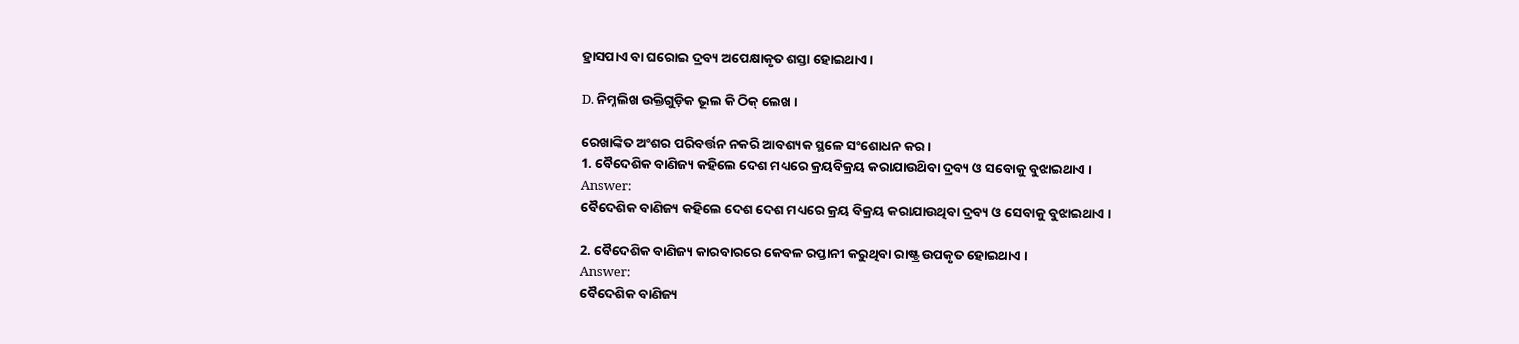ହ୍ରାସପାଏ ବା ଘରୋଇ ଦ୍ରବ୍ୟ ଅପେକ୍ଷାକୃତ ଶସ୍ତା ହୋଇଥାଏ ।

D. ନିମ୍ନଲିଖ ଉକ୍ତିଗୁଡ଼ିକ ଭୂଲ କି ଠିକ୍ ଲେଖ ।

ରେଖାଙ୍କିତ ଅଂଶର ପରିବର୍ତ୍ତନ ନକରି ଆବଶ୍ୟକ ସ୍ଥଳେ ସଂଶୋଧନ କର ।
1. ବୈଦେଶିକ ବାଣିଜ୍ୟ କହିଲେ ଦେଶ ମଧ୍ୟରେ କ୍ରୟବିକ୍ରୟ କରାଯାଉଥ‌ିବା ଦ୍ରବ୍ୟ ଓ ସବୋକୁ ବୁଝାଇଥାଏ ।
Answer:
ବୈଦେଶିକ ବାଣିଜ୍ୟ କହିଲେ ଦେଶ ଦେଶ ମଧ୍ୟରେ କ୍ରୟ ବିକ୍ରୟ କରାଯାଉଥିବା ଦ୍ରବ୍ୟ ଓ ସେବାକୁ ବୁଝାଇଥାଏ ।

2. ବୈଦେଶିକ ବାଣିଜ୍ୟ କାରବାରରେ କେବଳ ରପ୍ତାନୀ କରୁଥିବା ରାଷ୍ଟ୍ର ଉପକୃତ ହୋଇଥାଏ ।
Answer:
ବୈଦେଶିକ ବାଣିଜ୍ୟ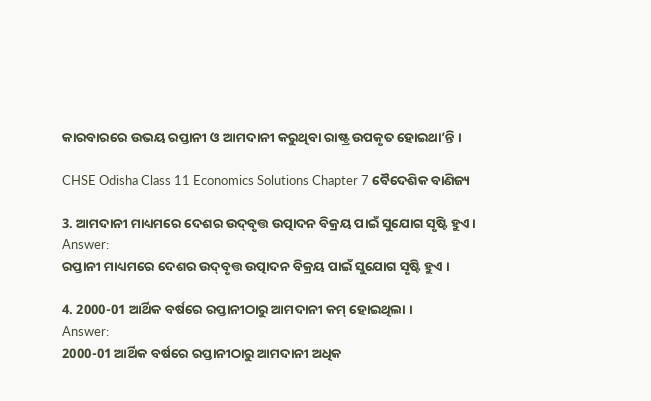କାରବାରରେ ଉଭୟ ରପ୍ତାନୀ ଓ ଆମଦାନୀ କରୁଥିବା ରାଷ୍ଟ୍ର ଉପକୃତ ହୋଇଥା’ନ୍ତି ।

CHSE Odisha Class 11 Economics Solutions Chapter 7 ବୈଦେଶିକ ବାଣିଜ୍ୟ

3. ଆମଦାନୀ ମାଧ୍ୟମରେ ଦେଶର ଉଦ୍‌ବୃତ୍ତ ଉତ୍ପାଦନ ବିକ୍ରୟ ପାଇଁ ସୁଯୋଗ ସୃଷ୍ଟି ହୁଏ ।
Answer:
ରପ୍ତାନୀ ମାଧ୍ୟମରେ ଦେଶର ଉଦ୍‌ବୃତ୍ତ ଉତ୍ପାଦନ ବିକ୍ରୟ ପାଇଁ ସୁଯୋଗ ସୃଷ୍ଟି ହୁଏ ।

4. 2000-01 ଆର୍ଥିକ ବର୍ଷରେ ରପ୍ତାନୀଠାରୁ ଆମଦାନୀ କମ୍ ହୋଇଥିଲା ।
Answer:
2000-01 ଆର୍ଥିକ ବର୍ଷରେ ରପ୍ତାନୀଠାରୁ ଆମଦାନୀ ଅଧିକ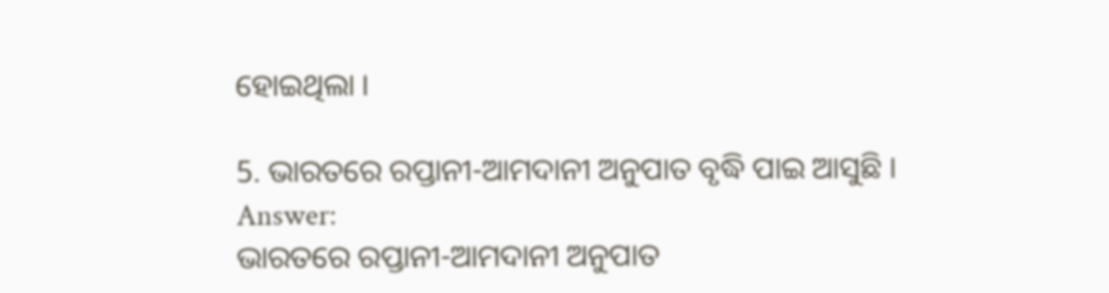ହୋଇଥିଲା ।

5. ଭାରତରେ ରପ୍ତାନୀ-ଆମଦାନୀ ଅନୁପାତ ବୃଦ୍ଧି ପାଇ ଆସୁଛି ।
Answer:
ଭାରତରେ ରପ୍ତାନୀ-ଆମଦାନୀ ଅନୁପାତ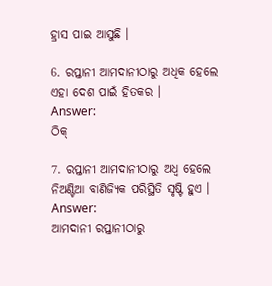ହ୍ରାସ ପାଇ ଆସୁଛି ।

6. ରପ୍ତାନୀ ଆମଦାନୀଠାରୁ ଅଧିକ ହେଲେ ଏହା ଦେଶ ପାଇଁ ହିତକର ।
Answer:
ଠିକ୍

7. ରପ୍ତାନୀ ଆମଦାନୀଠାରୁ ଅଧ୍ଵ ହେଲେ ନିଅଣ୍ଟିଆ ବାଣିଜ୍ୟିକ ପରିସ୍ଥିତି ସୃଷ୍ଟି ହୁଏ ।
Answer:
ଆମଦାନୀ ରପ୍ତାନୀଠାରୁ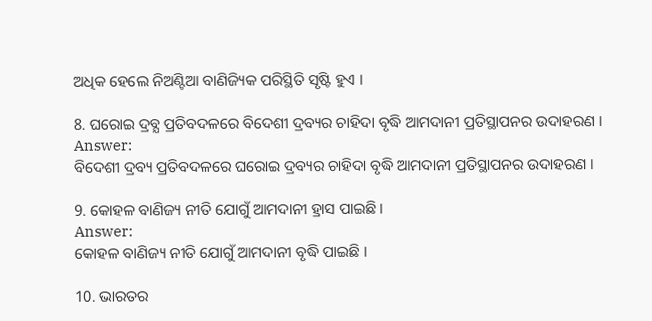ଅଧିକ ହେଲେ ନିଅଣ୍ଟିଆ ବାଣିଜ୍ୟିକ ପରିସ୍ଥିତି ସୃଷ୍ଟି ହୁଏ ।

8. ଘରୋଇ ଦ୍ରବ୍ଯ ପ୍ରତିବଦଳରେ ବିଦେଶୀ ଦ୍ରବ୍ୟର ଚାହିଦା ବୃଦ୍ଧି ଆମଦାନୀ ପ୍ରତିସ୍ଥାପନର ଉଦାହରଣ ।
Answer:
ବିଦେଶୀ ଦ୍ରବ୍ୟ ପ୍ରତିବଦଳରେ ଘରୋଇ ଦ୍ରବ୍ୟର ଚାହିଦା ବୃଦ୍ଧି ଆମଦାନୀ ପ୍ରତିସ୍ଥାପନର ଉଦାହରଣ ।

9. କୋହଳ ବାଣିଜ୍ୟ ନୀତି ଯୋଗୁଁ ଆମଦାନୀ ହ୍ରାସ ପାଇଛି ।
Answer:
କୋହଳ ବାଣିଜ୍ୟ ନୀତି ଯୋଗୁଁ ଆମଦାନୀ ବୃଦ୍ଧି ପାଇଛି ।

10. ଭାରତର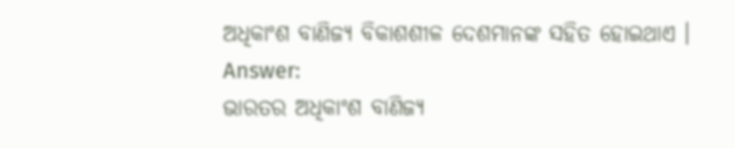ଅଧିକାଂଶ ବାଣିଜ୍ୟ ବିକାଶଶୀଳ ଦେଶମାନଙ୍କ ସହିତ ହୋଇଥାଏ ।
Answer:
ଭାରତର ଅଧିକାଂଶ ବାଣିଜ୍ୟ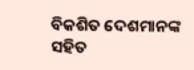ବିକଶିତ ଦେଶମାନଙ୍କ ସହିତ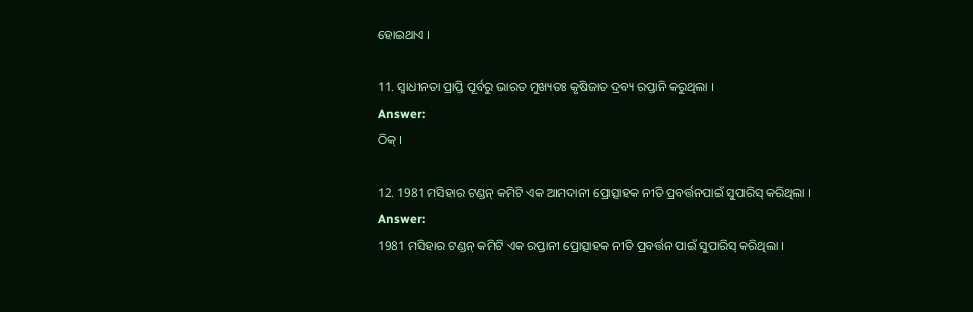ହୋଇଥାଏ ।

11. ସ୍ଵାଧୀନତା ପ୍ରାପ୍ତି ପୂର୍ବରୁ ଭାରତ ମୁଖ୍ୟତଃ କୃଷିଜାତ ଦ୍ରବ୍ୟ ରପ୍ତାନି କରୁଥିଲା ।
Answer:
ଠିକ୍ ।

12. 1981 ମସିହାର ଟଣ୍ଡନ୍ କମିଟି ଏକ ଆମଦାନୀ ପ୍ରୋତ୍ସାହକ ନୀତି ପ୍ରବର୍ତ୍ତନପାଇଁ ସୁପାରିସ୍ କରିଥିଲା ।
Answer:
1981 ମସିହାର ଟଣ୍ଡନ୍ କମିଟି ଏକ ରପ୍ତାନୀ ପ୍ରୋତ୍ସାହକ ନୀତି ପ୍ରବର୍ତ୍ତନ ପାଇଁ ସୁପାରିସ୍ କରିଥିଲା ।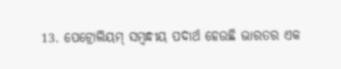13. ପେଟ୍ରୋଲିୟମ୍ ସମ୍ବନ୍ଧୀୟ ପଦାର୍ଥ ହେଉଛି ଭାରତର ଏକ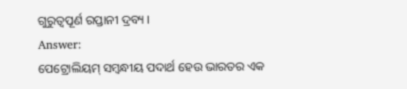ଗୁରୁତ୍ଵପୂର୍ଣ ରପ୍ତାନୀ ଦ୍ରବ୍ୟ ।
Answer:
ପେଟ୍ରୋଲିୟମ୍ ସମ୍ବନ୍ଧୀୟ ପଦାର୍ଥ ହେଉ ଭାରତର ଏକ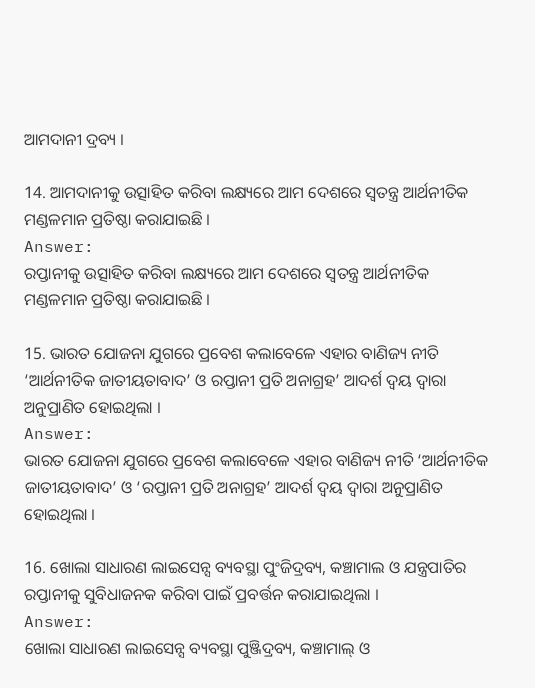ଆମଦାନୀ ଦ୍ରବ୍ୟ ।

14. ଆମଦାନୀକୁ ଉତ୍ସାହିତ କରିବା ଲକ୍ଷ୍ୟରେ ଆମ ଦେଶରେ ସ୍ବତନ୍ତ୍ର ଆର୍ଥନୀତିକ ମଣ୍ଡଳମାନ ପ୍ରତିଷ୍ଠା କରାଯାଇଛି ।
Answer:
ରପ୍ତାନୀକୁ ଉତ୍ସାହିତ କରିବା ଲକ୍ଷ୍ୟରେ ଆମ ଦେଶରେ ସ୍ଵତନ୍ତ୍ର ଆର୍ଥନୀତିକ ମଣ୍ଡଳମାନ ପ୍ରତିଷ୍ଠା କରାଯାଇଛି ।

15. ଭାରତ ଯୋଜନା ଯୁଗରେ ପ୍ରବେଶ କଲାବେଳେ ଏହାର ବାଣିଜ୍ୟ ନୀତି ‘ଆର୍ଥନୀତିକ ଜାତୀୟତାବାଦ’ ଓ ରପ୍ତାନୀ ପ୍ରତି ଅନାଗ୍ରହ’ ଆଦର୍ଶ ଦ୍ଵୟ ଦ୍ବାରା ଅନୁପ୍ରାଣିତ ହୋଇଥିଲା ।
Answer:
ଭାରତ ଯୋଜନା ଯୁଗରେ ପ୍ରବେଶ କଲାବେଳେ ଏହାର ବାଣିଜ୍ୟ ନୀତି ‘ଆର୍ଥନୀତିକ ଜାତୀୟତାବାଦ’ ଓ ‘ରପ୍ତାନୀ ପ୍ରତି ଅନାଗ୍ରହ’ ଆଦର୍ଶ ଦ୍ଵୟ ଦ୍ବାରା ଅନୁପ୍ରାଣିତ ହୋଇଥିଲା ।

16. ଖୋଲା ସାଧାରଣ ଲାଇସେନ୍ସ ବ୍ୟବସ୍ଥା ପୁଂଜିଦ୍ରବ୍ୟ, କଞ୍ଚାମାଲ ଓ ଯନ୍ତ୍ରପାତିର ରପ୍ତାନୀକୁ ସୁବିଧାଜନକ କରିବା ପାଇଁ ପ୍ରବର୍ତ୍ତନ କରାଯାଇଥିଲା ।
Answer:
ଖୋଲା ସାଧାରଣ ଲାଇସେନ୍ସ ବ୍ୟବସ୍ଥା ପୁଞ୍ଜିଦ୍ରବ୍ୟ, କଞ୍ଚାମାଲ୍ ଓ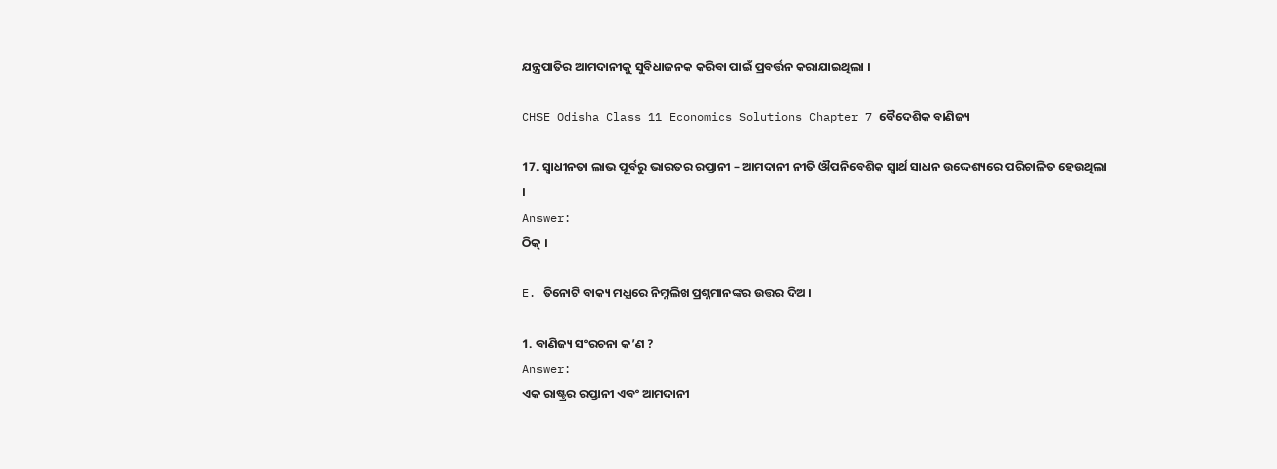ଯନ୍ତ୍ରପାତିର ଆମଦାନୀକୁ ସୁବିଧାଜନକ କରିବା ପାଇଁ ପ୍ରବର୍ତ୍ତନ କରାଯାଇଥିଲା ।

CHSE Odisha Class 11 Economics Solutions Chapter 7 ବୈଦେଶିକ ବାଣିଜ୍ୟ

17. ସ୍ଵାଧୀନତା ଲାଭ ପୂର୍ବରୁ ଭାରତର ରପ୍ତାନୀ – ଆମଦାନୀ ନୀତି ଔପନିବେଶିକ ସ୍ବାର୍ଥ ସାଧନ ଉଦ୍ଦେଶ୍ୟରେ ପରିଚାଳିତ ହେଉଥିଲା ।
Answer:
ଠିକ୍ ।

E. ତିନୋଟି ବାକ୍ୟ ମଧ୍ଯରେ ନିମ୍ନଲିଖ ପ୍ରଶ୍ନମାନଙ୍କର ଉତ୍ତର ଦିଅ ।

1. ବାଣିଜ୍ୟ ସଂରଚନା କ’ଣ ?
Answer:
ଏକ ରାଷ୍ଟ୍ରର ରପ୍ତାନୀ ଏବଂ ଆମଦାନୀ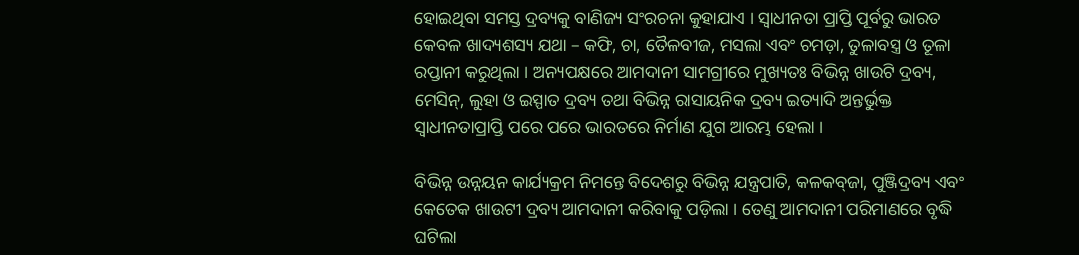ହୋଇଥିବା ସମସ୍ତ ଦ୍ରବ୍ୟକୁ ବାଣିଜ୍ୟ ସଂରଚନା କୁହାଯାଏ । ସ୍ଵାଧୀନତା ପ୍ରାପ୍ତି ପୂର୍ବରୁ ଭାରତ କେବଳ ଖାଦ୍ୟଶସ୍ୟ ଯଥା – କଫି, ଚା, ତୈଳବୀଜ, ମସଲା ଏବଂ ଚମଡ଼ା, ତୁଳାବସ୍ତ୍ର ଓ ତୂଳା ରପ୍ତାନୀ କରୁଥିଲା । ଅନ୍ୟପକ୍ଷରେ ଆମଦାନୀ ସାମଗ୍ରୀରେ ମୁଖ୍ୟତଃ ବିଭିନ୍ନ ଖାଉଟି ଦ୍ରବ୍ୟ, ମେସିନ୍, ଲୁହା ଓ ଇସ୍ପାତ ଦ୍ରବ୍ୟ ତଥା ବିଭିନ୍ନ ରାସାୟନିକ ଦ୍ରବ୍ୟ ଇତ୍ୟାଦି ଅନ୍ତର୍ଭୁକ୍ତ ସ୍ଵାଧୀନତାପ୍ରାପ୍ତି ପରେ ପରେ ଭାରତରେ ନିର୍ମାଣ ଯୁଗ ଆରମ୍ଭ ହେଲା ।

ବିଭିନ୍ନ ଉନ୍ନୟନ କାର୍ଯ୍ୟକ୍ରମ ନିମନ୍ତେ ବିଦେଶରୁ ବିଭିନ୍ନ ଯନ୍ତ୍ରପାତି, କଳକବ୍‌ଜା, ପୁଞ୍ଜିଦ୍ରବ୍ୟ ଏବଂ କେତେକ ଖାଉଟୀ ଦ୍ରବ୍ୟ ଆମଦାନୀ କରିବାକୁ ପଡ଼ିଲା । ତେଣୁ ଆମଦାନୀ ପରିମାଣରେ ବୃଦ୍ଧି ଘଟିଲା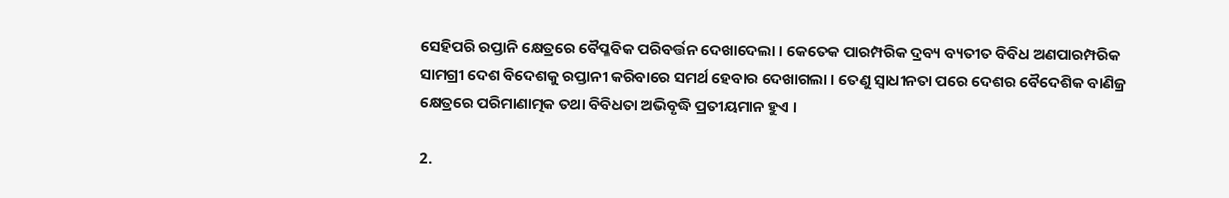ସେହିପରି ରପ୍ତାନି କ୍ଷେତ୍ରରେ ବୈପ୍ଳବିକ ପରିବର୍ତ୍ତନ ଦେଖାଦେଲା । କେତେକ ପାରମ୍ପରିକ ଦ୍ରବ୍ୟ ବ୍ୟତୀତ ବିବିଧ ଅଣପାରମ୍ପରିକ ସାମଗ୍ରୀ ଦେଶ ବିଦେଶକୁ ରପ୍ତାନୀ କରିବାରେ ସମର୍ଥ ହେବାର ଦେଖାଗଲା । ତେଣୁ ସ୍ବାଧୀନତା ପରେ ଦେଶର ବୈଦେଶିକ ବାଣିଜ୍ର କ୍ଷେତ୍ରରେ ପରିମାଣାତ୍ମକ ତଥା ବିବିଧତା ଅଭିବୃଦ୍ଧି ପ୍ରତୀୟମାନ ହୁଏ ।

2.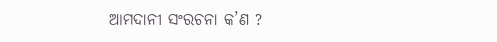ଆମଦାନୀ ସଂରଚନା କ’ଣ ?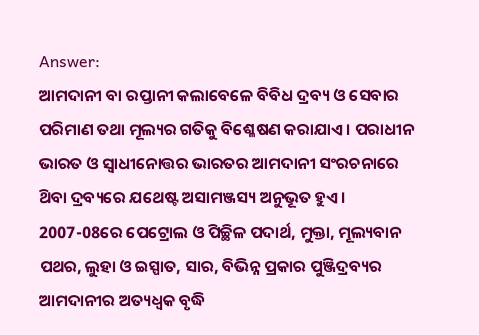Answer:
ଆମଦାନୀ ବା ରପ୍ତାନୀ କଲାବେଳେ ବିବିଧ ଦ୍ରବ୍ୟ ଓ ସେବାର ପରିମାଣ ତଥା ମୂଲ୍ୟର ଗତିକୁ ବିଶ୍ଳେଷଣ କରାଯାଏ । ପରାଧୀନ ଭାରତ ଓ ସ୍ଵାଧୀନୋତ୍ତର ଭାରତର ଆମଦାନୀ ସଂରଚନାରେ ଥ‌ିବା ଦ୍ରବ୍ୟରେ ଯଥେଷ୍ଟ ଅସାମଞ୍ଜସ୍ୟ ଅନୁଭୂତ ହୁଏ । 2007-08ରେ ପେଟ୍ରୋଲ ଓ ପିଚ୍ଛିଳ ପଦାର୍ଥ, ମୁକ୍ତା, ମୂଲ୍ୟବାନ ପଥର, ଲୁହା ଓ ଇସ୍ପାତ, ସାର, ବିଭିନ୍ନ ପ୍ରକାର ପୁଞ୍ଜିଦ୍ରବ୍ୟର ଆମଦାନୀର ଅତ୍ୟଧ୍ବକ ବୃଦ୍ଧି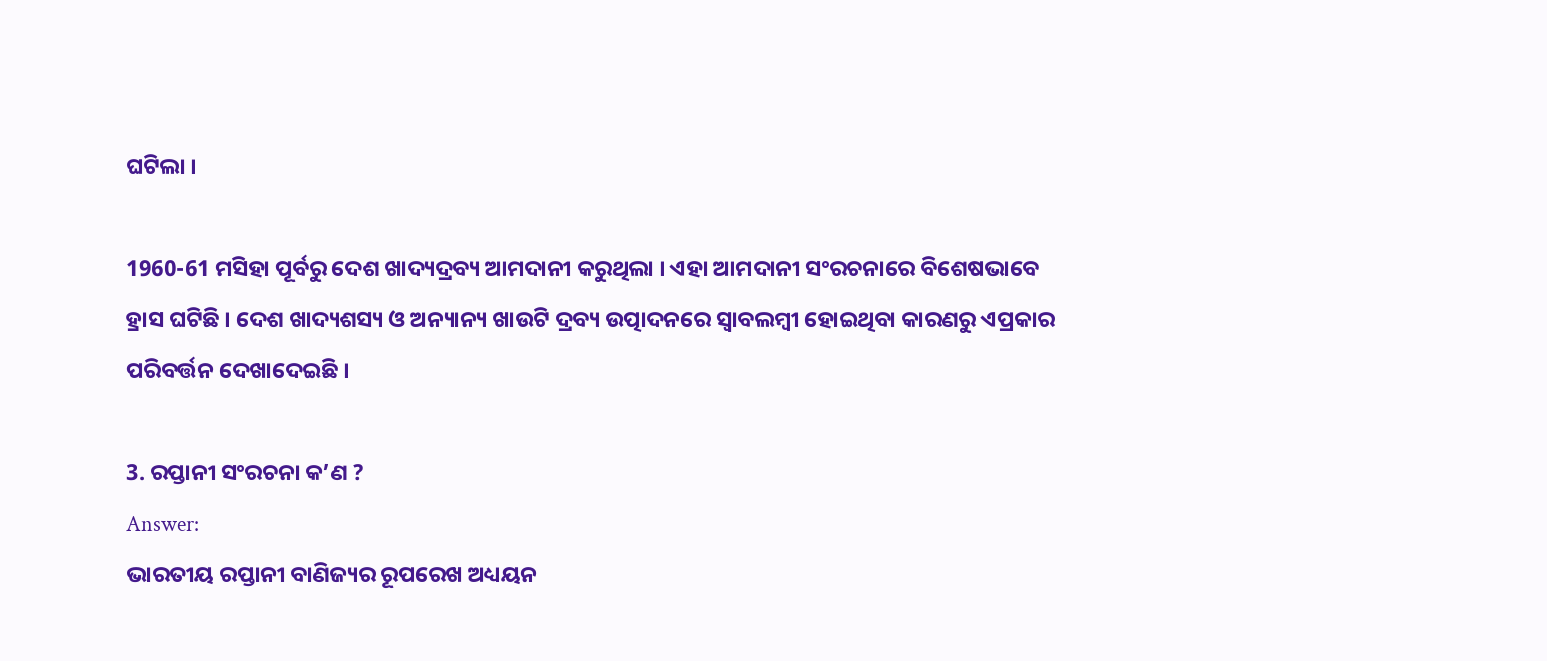ଘଟିଲା ।

1960-61 ମସିହା ପୂର୍ବରୁ ଦେଶ ଖାଦ୍ୟଦ୍ରବ୍ୟ ଆମଦାନୀ କରୁଥିଲା । ଏହା ଆମଦାନୀ ସଂରଚନାରେ ବିଶେଷଭାବେ ହ୍ରାସ ଘଟିଛି । ଦେଶ ଖାଦ୍ୟଶସ୍ୟ ଓ ଅନ୍ୟାନ୍ୟ ଖାଉଟି ଦ୍ରବ୍ୟ ଉତ୍ପାଦନରେ ସ୍ଵାବଲମ୍ବୀ ହୋଇଥିବା କାରଣରୁ ଏପ୍ରକାର ପରିବର୍ତ୍ତନ ଦେଖାଦେଇଛି ।

3. ରପ୍ତାନୀ ସଂରଚନା କ’ଣ ?
Answer:
ଭାରତୀୟ ରପ୍ତାନୀ ବାଣିଜ୍ୟର ରୂପରେଖ ଅଧ୍ୟୟନ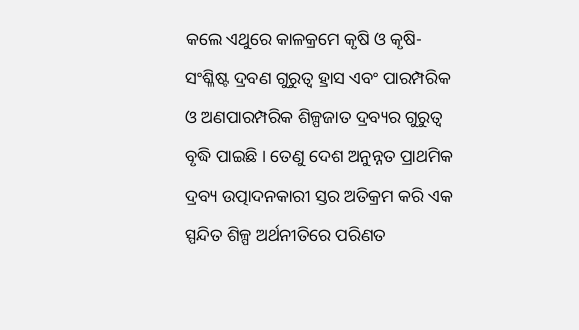କଲେ ଏଥୁରେ କାଳକ୍ରମେ କୃଷି ଓ କୃଷି-ସଂଶ୍ଳିଷ୍ଟ ଦ୍ରବଣ ଗୁରୁତ୍ଵ ହ୍ରାସ ଏବଂ ପାରମ୍ପରିକ ଓ ଅଣପାରମ୍ପରିକ ଶିଳ୍ପଜାତ ଦ୍ରବ୍ୟର ଗୁରୁତ୍ଵ ବୃଦ୍ଧି ପାଇଛି । ତେଣୁ ଦେଶ ଅନୁନ୍ନତ ପ୍ରାଥମିକ ଦ୍ରବ୍ୟ ଉତ୍ପାଦନକାରୀ ସ୍ତର ଅତିକ୍ରମ କରି ଏକ ସ୍ପନ୍ଦିତ ଶିଳ୍ପ ଅର୍ଥନୀତିରେ ପରିଣତ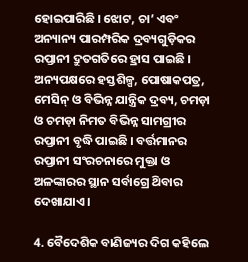ହୋଇପାରିଛି । ଝୋଟ, ଚା’ ଏବଂ ଅନ୍ୟାନ୍ୟ ପାରମ୍ପରିକ ଦ୍ରବ୍ୟଗୁଡ଼ିକର ରପ୍ତାନୀ ଦ୍ରୁତଗତିରେ ହ୍ରାସ ପାଇଛି । ଅନ୍ୟପକ୍ଷରେ ହସ୍ତଶିଳ୍ପ, ପୋଷାକପତ୍ର, ମେସିନ୍ ଓ ବିଭିନ୍ନ ଯାନ୍ତ୍ରିକ ଦ୍ରବ୍ୟ, ଚମଡ଼ା ଓ ଚମଡ଼ା ନିମତ ବିଭିନ୍ନ ସାମଗ୍ରୀର ରପ୍ତାନୀ ବୃଦ୍ଧି ପାଇଛି । ବର୍ତ୍ତମାନର ରପ୍ତାନୀ ସଂରଚନାରେ ମୁକ୍ତା ଓ ଅଳଙ୍କାରର ସ୍ଥାନ ସର୍ବାଗ୍ରେ ଥ‌ିବାର ଦେଖାଯାଏ ।

4. ବୈଦେଶିକ ବାଣିଜ୍ୟର ଦିଗ କହିଲେ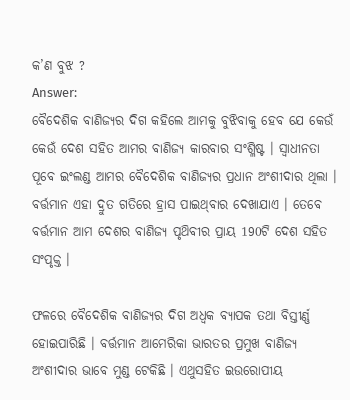କ’ଣ ବୁଝ ?
Answer:
ବୈଦେଶିକ ବାଣିଜ୍ୟର ଦିଗ କହିଲେ ଆମକୁ ବୁଝିବାକୁ ହେବ ଯେ କେଉଁ କେଉଁ ଦେଶ ସହିତ ଆମର ବାଣିଜ୍ୟ କାରବାର ସଂଶ୍ଳିଷ୍ଟ । ସ୍ଵାଧୀନତା ପୂବେ ଇଂଲଣ୍ଡ ଆମର ବୈଦେଶିକ ବାଣିଜ୍ୟର ପ୍ରଧାନ ଅଂଶୀଦାର ଥିଲା । ବର୍ତ୍ତମାନ ଏହା ଦ୍ରୁତ ଗତିରେ ହ୍ରାସ ପାଇଥ୍‌ବାର ଦେଖାଯାଏ । ତେବେ ବର୍ତ୍ତମାନ ଆମ ଦେଶର ବାଣିଜ୍ୟ ପୃଥ‌ିବୀର ପ୍ରାୟ 190ଟି ଦେଶ ସହିତ ସଂପୃକ୍ତ ।

ଫଳରେ ବୈଦେଶିକ ବାଣିଜ୍ୟର ଦିଗ ଅଧ୍ଵକ ବ୍ୟାପକ ତଥା ବିସ୍ତୀର୍ଣ୍ଣ ହୋଇପାରିଛି । ବର୍ତ୍ତମାନ ଆମେରିକା ଭାରତର ପ୍ରମୁଖ ବାଣିଜ୍ୟ ଅଂଶୀଦାର ଭାବେ ମୁଣ୍ଡ ଟେକିଛି । ଏଥୁସହିତ ଇଉରୋପୀୟ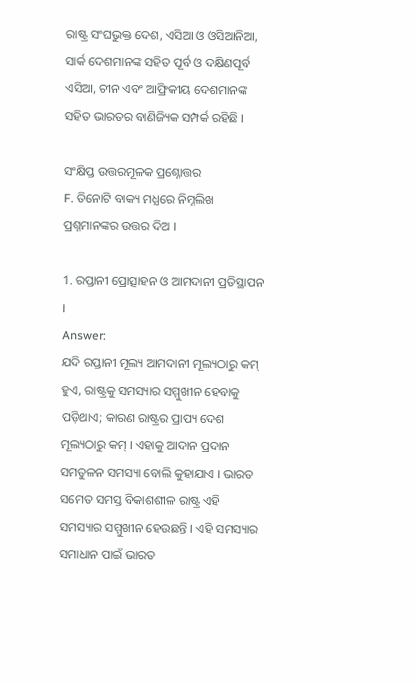ରାଷ୍ଟ୍ର ସଂଘଭୁକ୍ତ ଦେଶ, ଏସିଆ ଓ ଓସିଆନିଆ, ସାର୍କ ଦେଶମାନଙ୍କ ସହିତ ପୂର୍ବ ଓ ଦକ୍ଷିଣପୂର୍ବ ଏସିଆ, ଚୀନ ଏବଂ ଆଫ୍ରିକୀୟ ଦେଶମାନଙ୍କ ସହିତ ଭାରତର ବାଣିଜ୍ୟିକ ସମ୍ପର୍କ ରହିଛି ।

ସଂକ୍ଷିପ୍ତ ଉତ୍ତରମୂଳକ ପ୍ରଶ୍ନୋତ୍ତର
F. ତିନୋଟି ବାକ୍ୟ ମଧ୍ଯରେ ନିମ୍ନଲିଖ ପ୍ରଶ୍ନମାନଙ୍କର ଉତ୍ତର ଦିଅ ।

1. ରପ୍ତାନୀ ପ୍ରୋତ୍ସାହନ ଓ ଆମଦାନୀ ପ୍ରତିସ୍ଥାପନ ।
Answer:
ଯଦି ରପ୍ତାନୀ ମୂଲ୍ୟ ଆମଦାନୀ ମୂଲ୍ୟଠାରୁ କମ୍ ହୁଏ, ରାଷ୍ଟ୍ରକୁ ସମସ୍ୟାର ସମ୍ମୁଖୀନ ହେବାକୁ ପଡ଼ିଥାଏ; କାରଣ ରାଷ୍ଟ୍ରର ପ୍ରାପ୍ୟ ଦେଶ ମୂଲ୍ୟଠାରୁ କମ୍ । ଏହାକୁ ଆଦାନ ପ୍ରଦାନ ସମତୁଳନ ସମସ୍ୟା ବୋଲି କୁହାଯାଏ । ଭାରତ ସମେତ ସମସ୍ତ ବିକାଶଶୀଳ ରାଷ୍ଟ୍ର ଏହି ସମସ୍ୟାର ସମ୍ମୁଖୀନ ହେଉଛନ୍ତି । ଏହି ସମସ୍ୟାର ସମାଧାନ ପାଇଁ ଭାରତ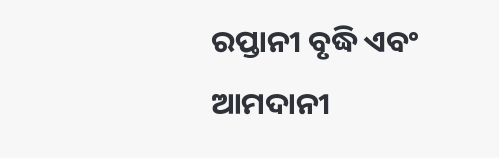ରପ୍ତାନୀ ବୃଦ୍ଧି ଏବଂ ଆମଦାନୀ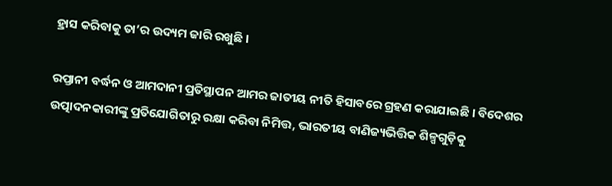ହ୍ରାସ କରିବାକୁ ତା’ର ଉଦ୍ୟମ ଜାରି ରଖୁଛି ।

ରପ୍ତାନୀ ବର୍ଦ୍ଧନ ଓ ଆମଦାନୀ ପ୍ରତିସ୍ଥାପନ ଆମର ଜାତୀୟ ନୀତି ହିସାବରେ ଗ୍ରହଣ କରାଯାଇଛି । ବିଦେଶର ଉତ୍ପାଦନକାରୀଙ୍କୁ ପ୍ରତିଯୋଗିତାରୁ ରକ୍ଷା କରିବା ନିମିତ୍ତ, ଭାରତୀୟ ବାଣିଜ୍ୟଭିତ୍ତିକ ଶିଳ୍ପଗୁଡ଼ିକୁ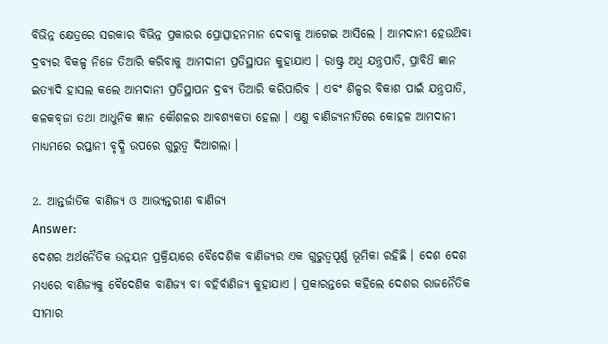ବିଭିନ୍ନ କ୍ଷେତ୍ରରେ ସରକାର ବିଭିନ୍ନ ପ୍ରକାରର ପ୍ରୋତ୍ସାହନମାନ ଦେବାକୁ ଆଗେଇ ଆସିଲେ । ଆମଦାନୀ ହେଉଥ‌ିବା ଦ୍ରବ୍ୟର ବିକଳ୍ପ ନିଜେ ତିଆରି କରିବାକୁ ଆମଦାନୀ ପ୍ରତିସ୍ଥାପନ କୁହାଯାଏ । ରାଷ୍ଟ୍ର ଅଧ୍ଵ ଯନ୍ତ୍ରପାତି, ପ୍ରାବିଧ‌ି ଜ୍ଞାନ ଇତ୍ୟାଦି ହାସଲ କଲେ ଆମଦାନୀ ପ୍ରତିସ୍ଥାପନ ଦ୍ରବ୍ୟ ତିଆରି କରିପାରିବ । ଏବଂ ଶିଳ୍ପର ବିକାଶ ପାଇଁ ଯନ୍ତ୍ରପାତି, କଳକବ୍‌ଜା ତଥା ଆଧୁନିକ ଜ୍ଞାନ କୌଶଳର ଆବଶ୍ୟକତା ହେଲା । ଏଣୁ ବାଣିଜ୍ୟନୀତିରେ କୋହଳ ଆମଦାନୀ ମାଧ୍ୟମରେ ରପ୍ତାନୀ ବୃଦ୍ଧି ଉପରେ ଗୁରୁତ୍ଵ ଦିଆଗଲା ।

2. ଆନ୍ତର୍ଜାତିକ ବାଣିଜ୍ୟ ଓ ଆଭ୍ୟନ୍ତରୀଣ ବାଣିଜ୍ୟ
Answer:
ଦେଶର ଅର୍ଥନୈତିକ ଉନ୍ନୟନ ପ୍ରକ୍ରିୟାରେ ବୈଦେଶିକ ବାଣିଜ୍ୟର ଏକ ଗୁରୁତ୍ଵପୂର୍ଣ୍ଣ ଭୂମିକା ରହିଛି । ଦେଶ ଦେଶ ମଧ୍ୟରେ ବାଣିଜ୍ୟକୁ ବୈଦେଶିକ ବାଣିଜ୍ୟ ବା ବହିର୍ବାଣିଜ୍ୟ କୁହାଯାଏ । ପ୍ରକାରନ୍ତରେ କହିଲେ ଦେଶର ରାଜନୈତିକ ସୀମାର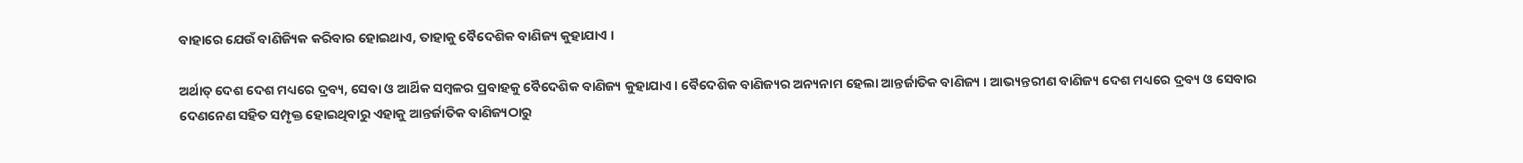ବାହାରେ ଯେଉଁ ବାଣିଜ୍ୟିକ କରିବାର ହୋଇଥାଏ, ତାହାକୁ ବୈଦେଶିକ ବାଣିଜ୍ୟ କୁହାଯାଏ ।

ଅର୍ଥାତ୍ ଦେଶ ଦେଶ ମଧ୍ୟରେ ଦ୍ରବ୍ୟ, ସେବା ଓ ଆର୍ଥିକ ସମ୍ବଳର ପ୍ରବାହକୁ ବୈଦେଶିକ ବାଣିଜ୍ୟ କୁହାଯାଏ । ବୈଦେଶିକ ବାଣିଜ୍ୟର ଅନ୍ୟନାମ ହେଲା ଆନ୍ତର୍ଜାତିକ ବାଣିଜ୍ୟ । ଆଭ୍ୟନ୍ତରୀଣ ବାଣିଜ୍ୟ ଦେଶ ମଧ୍ୟରେ ଦ୍ରବ୍ୟ ଓ ସେବାର ଦେଣନେଣ ସହିତ ସମ୍ପୃକ୍ତ ହୋଇଥିବାରୁ ଏହାକୁ ଆନ୍ତର୍ଜାତିକ ବାଣିଜ୍ୟଠାରୁ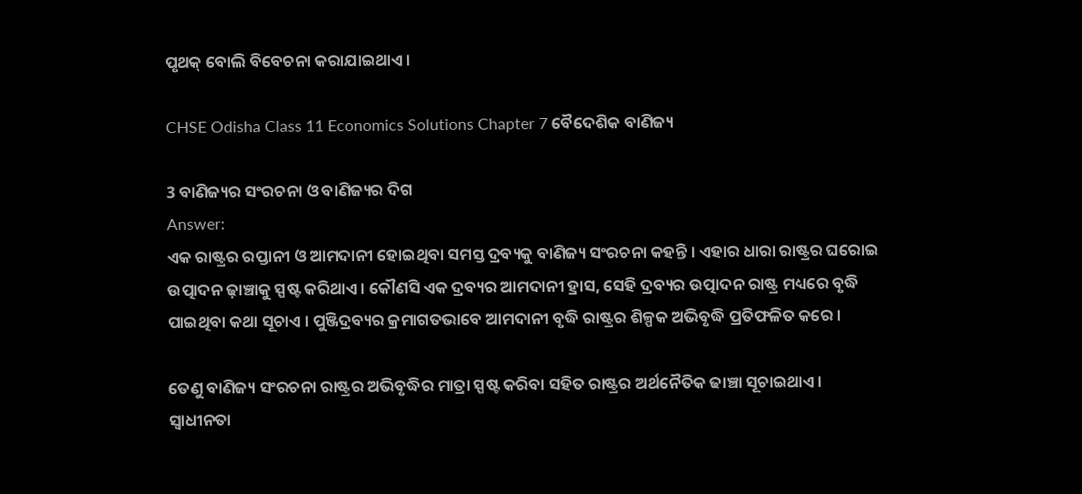ପୃଥକ୍ ବୋଲି ବିବେଚନା କରାଯାଇଥାଏ ।

CHSE Odisha Class 11 Economics Solutions Chapter 7 ବୈଦେଶିକ ବାଣିଜ୍ୟ

3 ବାଣିଜ୍ୟର ସଂରଚନା ଓ ବାଣିଜ୍ୟର ଦିଗ
Answer:
ଏକ ରାଷ୍ଟ୍ରର ରପ୍ତାନୀ ଓ ଆମଦାନୀ ହୋଇଥିବା ସମସ୍ତ ଦ୍ରବ୍ୟକୁ ବାଣିଜ୍ୟ ସଂରଚନା କହନ୍ତି । ଏହାର ଧାରା ରାଷ୍ଟ୍ରର ଘରୋଇ ଉତ୍ପାଦନ ଢ଼ାଞ୍ଚାକୁ ସ୍ପଷ୍ଟ କରିଥାଏ । କୌଣସି ଏକ ଦ୍ରବ୍ୟର ଆମଦାନୀ ହ୍ରାସ, ସେହି ଦ୍ରବ୍ୟର ଉତ୍ପାଦନ ରାଷ୍ଟ୍ର ମଧ୍ୟରେ ବୃଦ୍ଧି ପାଇଥିବା କଥା ସୂଚାଏ । ପୁଞ୍ଜିଦ୍ରବ୍ୟର କ୍ରମାଗତଭାବେ ଆମଦାନୀ ବୃଦ୍ଧି ରାଷ୍ଟ୍ରର ଶିଳ୍ପକ ଅଭିବୃଦ୍ଧି ପ୍ରତିଫଳିତ କରେ ।

ତେଣୁ ବାଣିଜ୍ୟ ସଂରଚନା ରାଷ୍ଟ୍ରର ଅଭିବୃଦ୍ଧିର ମାତ୍ରା ସ୍ପଷ୍ଟ କରିବା ସହିତ ରାଷ୍ଟ୍ରର ଅର୍ଥନୈତିକ ଢାଞ୍ଚା ସୂଚାଇଥାଏ । ସ୍ଵାଧୀନତା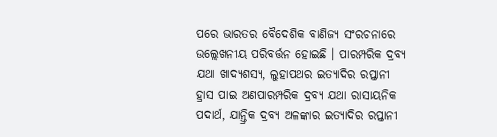ପରେ ଭାରତର ବୈଦେଶିକ ବାଣିଜ୍ୟ ସଂରଚନାରେ ଉଲ୍ଲେଖନୀୟ ପରିବର୍ତ୍ତନ ହୋଇଛି । ପାରମ୍ପରିକ ଦ୍ରବ୍ୟ ଯଥା ଖାଦ୍ୟଶସ୍ୟ, ଲୁହାପଥର ଇତ୍ୟାଦିର ରପ୍ତାନୀ ହ୍ରାସ ପାଇ ଅଣପାରମ୍ପରିକ ଦ୍ରବ୍ୟ ଯଥା ରାସାୟନିକ ପଦାର୍ଥ, ଯାନ୍ତ୍ରିକ ଦ୍ରବ୍ୟ ଅଳଙ୍କାର ଇତ୍ୟାଦିର ରପ୍ତାନୀ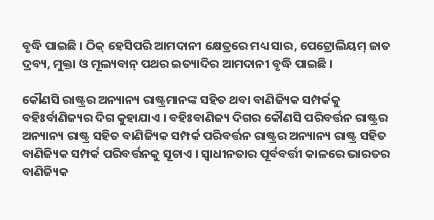ବୃଦ୍ଧି ପାଇଛି । ଠିକ୍ ହେସିପରି ଆମଦାନୀ କ୍ଷେତ୍ରରେ ମଧ୍ୟ ସାର, ପେଟ୍ରୋଲିୟମ୍ ଜାତ ଦ୍ରବ୍ୟ, ମୁକ୍ତା ଓ ମୂଲ୍ୟବାନ୍ ପଥର ଇତ୍ୟାଦିର ଆମଦାନୀ ବୃଦ୍ଧି ପାଇଛି ।

କୌଣସି ରାଷ୍ଟ୍ରର ଅନ୍ୟାନ୍ୟ ରାଷ୍ଟ୍ରମାନଙ୍କ ସହିତ ଥବା ବାଣିଜ୍ୟିକ ସମ୍ପର୍କକୁ ବହିଃର୍ବାଣିଜ୍ୟର ଦିଗ କୁହାଯାଏ । ବହିଃବାଣିଜ୍ୟ ଦିଗର କୌଣସି ପରିବର୍ତ୍ତନ ରାଷ୍ଟ୍ରର ଅନ୍ୟାନ୍ୟ ରାଷ୍ଟ୍ର ସହିତ ବାଣିଜ୍ୟିକ ସମ୍ପର୍କ ପରିବର୍ତ୍ତନ ରାଷ୍ଟ୍ରର ଅନ୍ୟାନ୍ୟ ରାଷ୍ଟ୍ର ସହିତ ବାଣିଜ୍ୟିକ ସମ୍ପର୍କ ପରିବର୍ତ୍ତନକୁ ସୂଚାଏ । ସ୍ଵାଧୀନତାର ପୂର୍ବବର୍ତ୍ତୀ କାଳରେ ଭାରତର ବାଣିଜ୍ୟିକ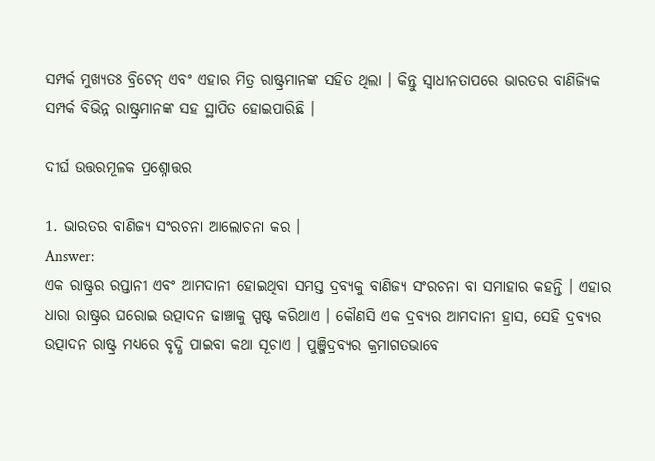ସମ୍ପର୍କ ମୁଖ୍ୟତଃ ବ୍ରିଟେନ୍ ଏବଂ ଏହାର ମିତ୍ର ରାଷ୍ଟ୍ରମାନଙ୍କ ସହିତ ଥିଲା । କିନ୍ତୁ ସ୍ଵାଧୀନତାପରେ ଭାରତର ବାଣିଜ୍ୟିକ ସମ୍ପର୍କ ବିଭିନ୍ନ ରାଷ୍ଟ୍ରମାନଙ୍କ ସହ ସ୍ଥାପିତ ହୋଇପାରିଛି ।

ଦୀର୍ଘ ଉତ୍ତରମୂଳକ ପ୍ରଶ୍ନୋତ୍ତର

1. ଭାରତର ବାଣିଜ୍ୟ ସଂରଚନା ଆଲୋଚନା କର ।
Answer:
ଏକ ରାଷ୍ଟ୍ରର ରପ୍ତାନୀ ଏବଂ ଆମଦାନୀ ହୋଇଥିବା ସମସ୍ତ ଦ୍ରବ୍ୟକୁ ବାଣିଜ୍ୟ ସଂରଚନା ବା ସମାହାର କହନ୍ତି । ଏହାର ଧାରା ରାଷ୍ଟ୍ରର ଘରୋଇ ଉତ୍ପାଦନ ଢାଞ୍ଚାକୁ ସ୍ପଷ୍ଟ କରିଥାଏ । କୌଣସି ଏକ ଦ୍ରବ୍ୟର ଆମଦାନୀ ହ୍ରାସ, ସେହି ଦ୍ରବ୍ୟର ଉତ୍ପାଦନ ରାଷ୍ଟ୍ର ମଧ୍ୟରେ ବୃଦ୍ଧି ପାଇବା କଥା ସୂଚାଏ । ପୁଞ୍ଜିଦ୍ରବ୍ୟର କ୍ରମାଗତଭାବେ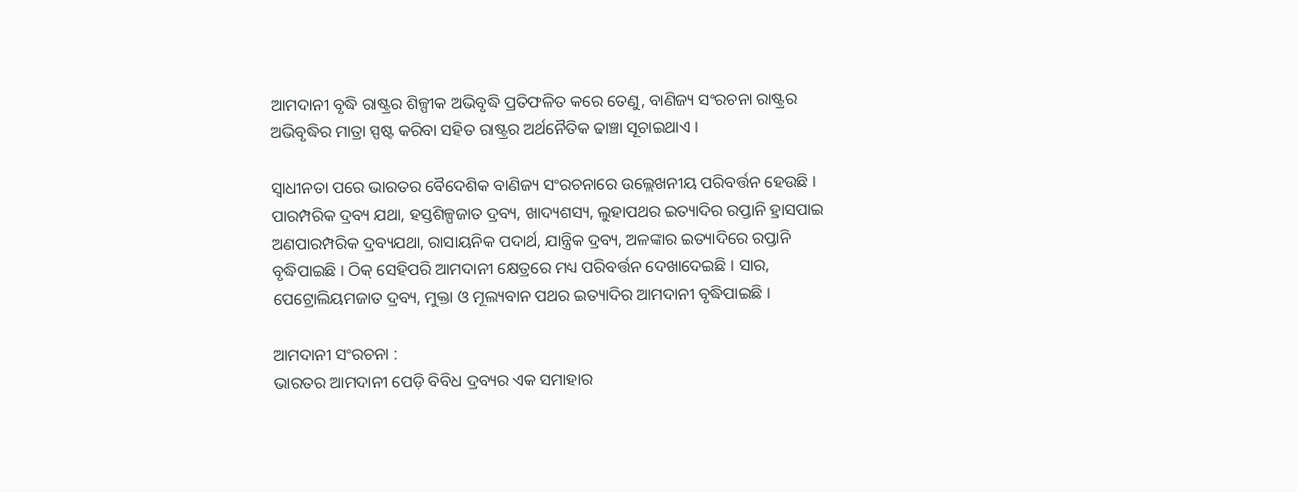ଆମଦାନୀ ବୃଦ୍ଧି ରାଷ୍ଟ୍ରର ଶିଳ୍ପୀକ ଅଭିବୃଦ୍ଧି ପ୍ରତିଫଳିତ କରେ ତେଣୁ, ବାଣିଜ୍ୟ ସଂରଚନା ରାଷ୍ଟ୍ରର ଅଭିବୃଦ୍ଧିର ମାତ୍ରା ସ୍ପଷ୍ଟ କରିବା ସହିତ ରାଷ୍ଟ୍ରର ଅର୍ଥନୈତିକ ଢାଞ୍ଚା ସୂଚାଇଥାଏ ।

ସ୍ଵାଧୀନତା ପରେ ଭାରତର ବୈଦେଶିକ ବାଣିଜ୍ୟ ସଂରଚନାରେ ଉଲ୍ଲେଖନୀୟ ପରିବର୍ତ୍ତନ ହେଉଛି । ପାରମ୍ପରିକ ଦ୍ରବ୍ୟ ଯଥା, ହସ୍ତଶିଳ୍ପଜାତ ଦ୍ରବ୍ୟ, ଖାଦ୍ୟଶସ୍ୟ, ଲୁହାପଥର ଇତ୍ୟାଦିର ରପ୍ତାନି ହ୍ରାସପାଇ ଅଣପାରମ୍ପରିକ ଦ୍ରବ୍ୟଯଥା, ରାସାୟନିକ ପଦାର୍ଥ, ଯାନ୍ତ୍ରିକ ଦ୍ରବ୍ୟ, ଅଳଙ୍କାର ଇତ୍ୟାଦିରେ ରପ୍ତାନି ବୃଦ୍ଧିପାଇଛି । ଠିକ୍ ସେହିପରି ଆମଦାନୀ କ୍ଷେତ୍ରରେ ମଧ୍ୟ ପରିବର୍ତ୍ତନ ଦେଖାଦେଇଛି । ସାର, ପେଟ୍ରୋଲିୟମଜାତ ଦ୍ରବ୍ୟ, ମୁକ୍ତା ଓ ମୂଲ୍ୟବାନ ପଥର ଇତ୍ୟାଦିର ଆମଦାନୀ ବୃଦ୍ଧିପାଇଛି ।

ଆମଦାନୀ ସଂରଚନା :
ଭାରତର ଆମଦାନୀ ପେଡ଼ି ବିବିଧ ଦ୍ରବ୍ୟର ଏକ ସମାହାର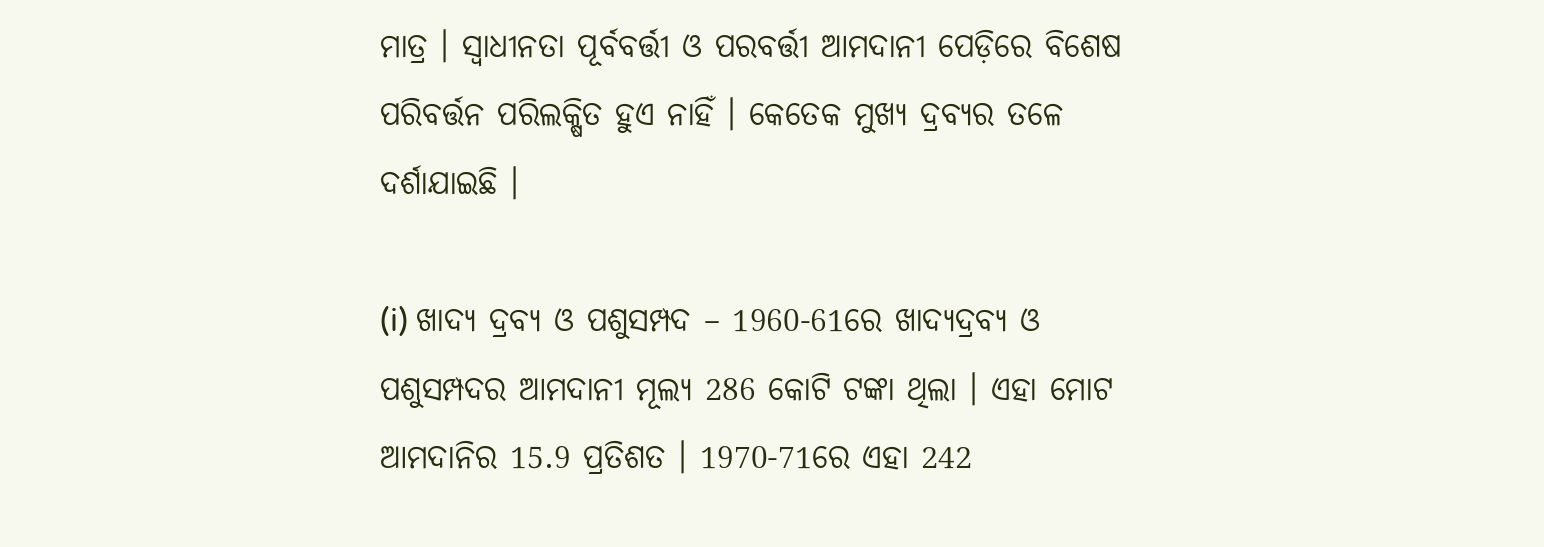ମାତ୍ର । ସ୍ଵାଧୀନତା ପୂର୍ବବର୍ତ୍ତୀ ଓ ପରବର୍ତ୍ତୀ ଆମଦାନୀ ପେଡ଼ିରେ ବିଶେଷ ପରିବର୍ତ୍ତନ ପରିଲକ୍ଷିତ ହୁଏ ନାହିଁ । କେତେକ ମୁଖ୍ୟ ଦ୍ରବ୍ୟର ତଳେ ଦର୍ଶାଯାଇଛି ।

(i) ଖାଦ୍ୟ ଦ୍ରବ୍ୟ ଓ ପଶୁସମ୍ପଦ – 1960-61ରେ ଖାଦ୍ୟଦ୍ରବ୍ୟ ଓ ପଶୁସମ୍ପଦର ଆମଦାନୀ ମୂଲ୍ୟ 286 କୋଟି ଟଙ୍କା ଥିଲା । ଏହା ମୋଟ ଆମଦାନିର 15.9 ପ୍ରତିଶତ । 1970-71ରେ ଏହା 242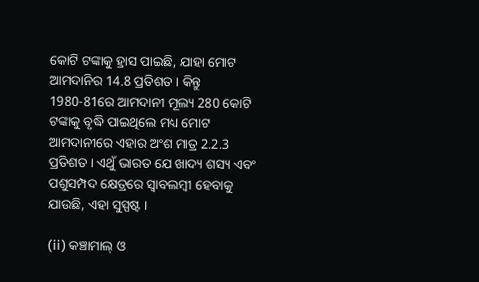କୋଟି ଟଙ୍କାକୁ ହ୍ରାସ ପାଇଛି, ଯାହା ମୋଟ ଆମଦାନିର 14.8 ପ୍ରତିଶତ । କିନ୍ତୁ 1980-81ରେ ଆମଦାନୀ ମୂଲ୍ୟ 280 କୋଟି ଟଙ୍କାକୁ ବୃଦ୍ଧି ପାଇଥିଲେ ମଧ୍ୟ ମୋଟ ଆମଦାନୀରେ ଏହାର ଅଂଶ ମାତ୍ର 2.2.3 ପ୍ରତିଶତ । ଏଥୁଁ ଭାରତ ଯେ ଖାଦ୍ୟ ଶସ୍ୟ ଏବଂ ପଶୁସମ୍ପଦ କ୍ଷେତ୍ରରେ ସ୍ଵାବଲମ୍ବୀ ହେବାକୁ ଯାଉଛି, ଏହା ସୁସ୍ପଷ୍ଟ ।

(ii) କଞ୍ଚାମାଲ୍ ଓ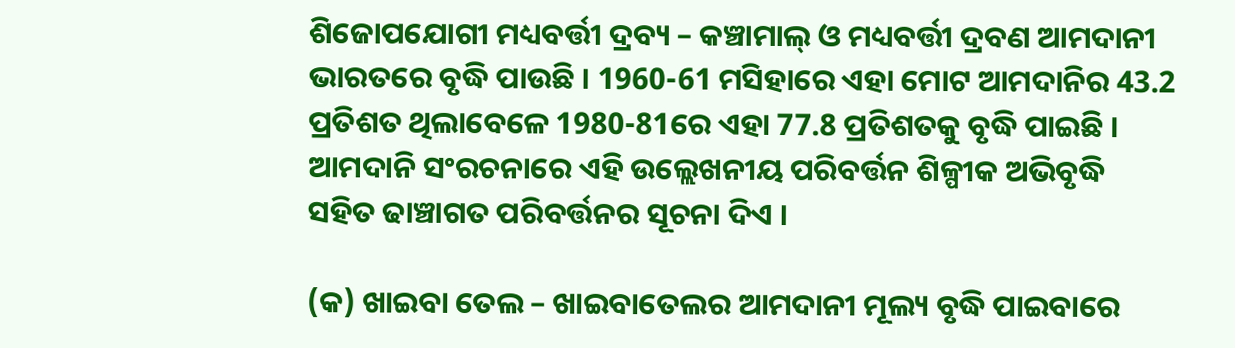ଶିଜୋପଯୋଗୀ ମଧ୍ୟବର୍ତ୍ତୀ ଦ୍ରବ୍ୟ – କଞ୍ଚାମାଲ୍ ଓ ମଧ୍ୟବର୍ତ୍ତୀ ଦ୍ରବଣ ଆମଦାନୀ ଭାରତରେ ବୃଦ୍ଧି ପାଉଛି । 1960-61 ମସିହାରେ ଏହା ମୋଟ ଆମଦାନିର 43.2 ପ୍ରତିଶତ ଥିଲାବେଳେ 1980-81ରେ ଏହା 77.8 ପ୍ରତିଶତକୁ ବୃଦ୍ଧି ପାଇଛି । ଆମଦାନି ସଂରଚନାରେ ଏହି ଉଲ୍ଲେଖନୀୟ ପରିବର୍ତ୍ତନ ଶିଳ୍ପୀକ ଅଭିବୃଦ୍ଧି ସହିତ ଢାଞ୍ଚାଗତ ପରିବର୍ତ୍ତନର ସୂଚନା ଦିଏ ।

(କ) ଖାଇବା ତେଲ – ଖାଇବାତେଲର ଆମଦାନୀ ମୂଲ୍ୟ ବୃଦ୍ଧି ପାଇବାରେ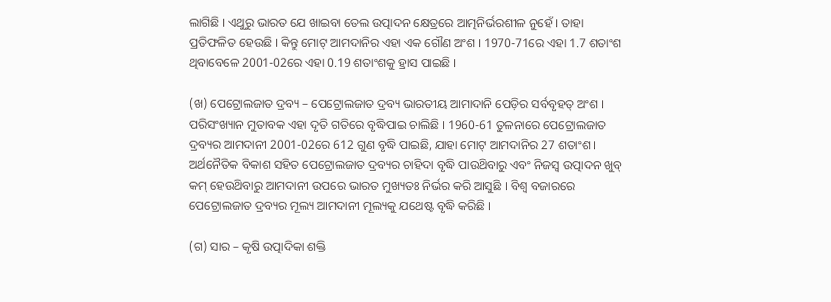ଲାଗିଛି । ଏଥୁରୁ ଭାରତ ଯେ ଖାଇବା ତେଲ ଉତ୍ପାଦନ କ୍ଷେତ୍ରରେ ଆତ୍ମନିର୍ଭରଶୀଳ ନୁହେଁ । ତାହା ପ୍ରତିଫଳିତ ହେଉଛି । କିନ୍ତୁ ମୋଟ୍ ଆମଦାନିର ଏହା ଏକ ଗୌଣ ଅଂଶ । 1970-71ରେ ଏହା 1.7 ଶତାଂଶ ଥିବାବେଳେ 2001-02ରେ ଏହା 0.19 ଶତାଂଶକୁ ହ୍ରାସ ପାଇଛି ।

(ଖ) ପେଟ୍ରୋଲଜାତ ଦ୍ରବ୍ୟ – ପେଟ୍ରୋଲଜାତ ଦ୍ରବ୍ୟ ଭାରତୀୟ ଆମାଦାନି ପେଡ଼ିର ସର୍ବବୃହତ୍ ଅଂଶ । ପରିସଂଖ୍ୟାନ ମୁତାବକ ଏହା ଦୃତି ଗତିରେ ବୃଦ୍ଧିପାଇ ଚାଲିଛି । 1960-61 ତୁଳନାରେ ପେଟ୍ରୋଲଜାତ ଦ୍ରବ୍ୟର ଆମଦାନୀ 2001-02ରେ 612 ଗୁଣ ବୃଦ୍ଧି ପାଇଛି, ଯାହା ମୋଟ୍ ଆମଦାନିର 27 ଶତାଂଶ । ଅର୍ଥନୈତିକ ବିକାଶ ସହିତ ପେଟ୍ରୋଲଜାତ ଦ୍ରବ୍ୟର ଚାହିଦା ବୃଦ୍ଧି ପାଉଥ‌ିବାରୁ ଏବଂ ନିଜସ୍ବ ଉତ୍ପାଦନ ଖୁବ୍ କମ୍ ହେଉଥ‌ିବାରୁ ଆମଦାନୀ ଉପରେ ଭାରତ ମୁଖ୍ୟତଃ ନିର୍ଭର କରି ଆସୁଛି । ବିଶ୍ୱ ବଜାରରେ ପେଟ୍ରୋଲଜାତ ଦ୍ରବ୍ୟର ମୂଲ୍ୟ ଆମଦାନୀ ମୂଲ୍ୟକୁ ଯଥେଷ୍ଟ ବୃଦ୍ଧି କରିଛି ।

(ଗ) ସାର – କୃଷି ଉତ୍ପାଦିକା ଶକ୍ତି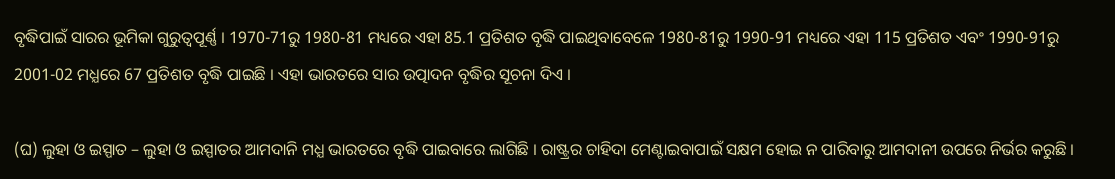ବୃଦ୍ଧିପାଇଁ ସାରର ଭୂମିକା ଗୁରୁତ୍ଵପୂର୍ଣ୍ଣ । 1970-71ରୁ 1980-81 ମଧ୍ୟରେ ଏହା 85.1 ପ୍ରତିଶତ ବୃଦ୍ଧି ପାଇଥିବାବେଳେ 1980-81ରୁ 1990-91 ମଧ୍ୟରେ ଏହା 115 ପ୍ରତିଶତ ଏବଂ 1990-91ରୁ 2001-02 ମଧ୍ଯରେ 67 ପ୍ରତିଶତ ବୃଦ୍ଧି ପାଇଛି । ଏହା ଭାରତରେ ସାର ଉତ୍ପାଦନ ବୃଦ୍ଧିର ସୂଚନା ଦିଏ ।

(ଘ) ଲୁହା ଓ ଇସ୍ପାତ – ଲୁହା ଓ ଇସ୍ପାତର ଆମଦାନି ମଧ୍ଯ ଭାରତରେ ବୃଦ୍ଧି ପାଇବାରେ ଲାଗିଛି । ରାଷ୍ଟ୍ରର ଚାହିଦା ମେଣ୍ଟାଇବାପାଇଁ ସକ୍ଷମ ହୋଇ ନ ପାରିବାରୁ ଆମଦାନୀ ଉପରେ ନିର୍ଭର କରୁଛି ।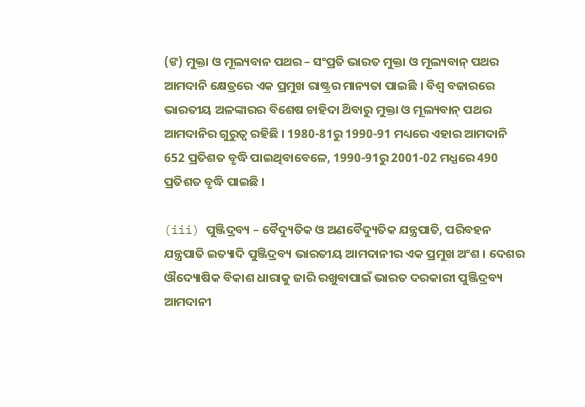(ଙ) ମୁକ୍ତା ଓ ମୂଲ୍ୟବାନ ପଥର – ସଂପ୍ରତି ଭାରତ ମୁକ୍ତା ଓ ମୂଲ୍ୟବାନ୍ ପଥର ଆମଦାନି କ୍ଷେତ୍ରରେ ଏକ ପ୍ରମୁଖ ରାଷ୍ଟ୍ରର ମାନ୍ୟତା ପାଇଛି । ବିଶ୍ଵ ବଜାରରେ ଭାରତୀୟ ଅଳଙ୍କାରର ବିଶେଷ ଚାହିଦା ଥ‌ିବାରୁ ମୁକ୍ତା ଓ ମୂଲ୍ୟବାନ୍ ପଥର ଆମଦାନିର ଗୁରୁତ୍ଵ ରହିଛି । 1980-81ରୁ 1990-91 ମଧ୍ୟରେ ଏହାର ଆମଦାନି 652 ପ୍ରତିଶତ ବୃଦ୍ଧି ପାଇଥିବାବେଳେ, 1990-91ରୁ 2001-02 ମଧ୍ଯରେ 490 ପ୍ରତିଶତ ବୃଦ୍ଧି ପାଇଛି ।

(iii) ପୁଞ୍ଜିଦ୍ରବ୍ୟ – ବୈଦ୍ୟୁତିକ ଓ ଅଣବୈଦ୍ୟୁତିକ ଯନ୍ତ୍ରପାତି, ପରିବହନ ଯନ୍ତ୍ରପାତି ଇତ୍ୟାଦି ପୁଞ୍ଜିଦ୍ରବ୍ୟ ଭାରତୀୟ ଆମଦାନୀର ଏକ ପ୍ରମୁଖ ଅଂଶ । ଦେଶର ଔଦ୍ୟୋଷିକ ବିକାଶ ଧାରାକୁ ଜାରି ରଖୁବାପାଇଁ ଭାରତ ଦରକାରୀ ପୁଞ୍ଜିଦ୍ରବ୍ୟ ଆମଦାନୀ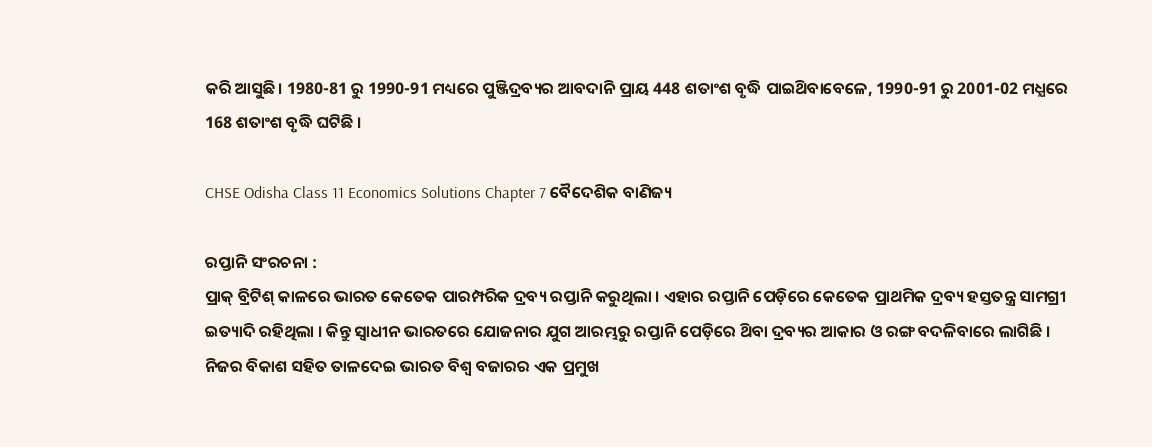କରି ଆସୁଛି। 1980-81 ରୁ 1990-91 ମଧ୍ୟରେ ପୁଞ୍ଜିଦ୍ରବ୍ୟର ଆବଦାନି ପ୍ରାୟ 448 ଶତାଂଶ ବୃଦ୍ଧି ପାଇଥ‌ିବାବେଳେ, 1990-91 ରୁ 2001-02 ମଧ୍ଯରେ 168 ଶତାଂଶ ବୃଦ୍ଧି ଘଟିଛି ।

CHSE Odisha Class 11 Economics Solutions Chapter 7 ବୈଦେଶିକ ବାଣିଜ୍ୟ

ରପ୍ତାନି ସଂରଚନା :
ପ୍ରାକ୍ ବ୍ରିଟିଶ୍ କାଳରେ ଭାରତ କେତେକ ପାରମ୍ପରିକ ଦ୍ରବ୍ୟ ରପ୍ତାନି କରୁଥିଲା । ଏହାର ରପ୍ତାନି ପେଡ଼ିରେ କେତେକ ପ୍ରାଥମିକ ଦ୍ରବ୍ୟ ହସ୍ତତନ୍ତ୍ର ସାମଗ୍ରୀ ଇତ୍ୟାଦି ରହିଥିଲା । କିନ୍ତୁ ସ୍ବାଧୀନ ଭାରତରେ ଯୋଜନାର ଯୁଗ ଆରମ୍ଭରୁ ରପ୍ତାନି ପେଡ଼ିରେ ଥ‌ିବା ଦ୍ରବ୍ୟର ଆକାର ଓ ରଙ୍ଗ ବଦଳିବାରେ ଲାଗିଛି । ନିଜର ବିକାଶ ସହିତ ତାଳଦେଇ ଭାରତ ବିଶ୍ଵ ବଜାରର ଏକ ପ୍ରମୁଖ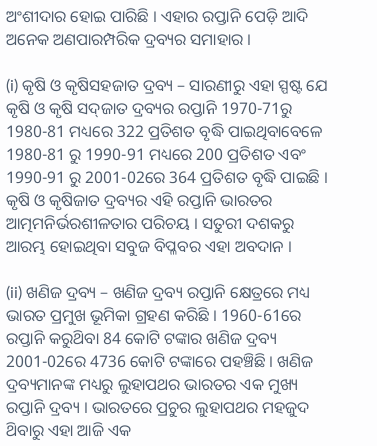ଅଂଶୀଦାର ହୋଇ ପାରିଛି । ଏହାର ରପ୍ତାନି ପେଡ଼ି ଆଦି ଅନେକ ଅଣପାରମ୍ପରିକ ଦ୍ରବ୍ୟର ସମାହାର ।

(i) କୃଷି ଓ କୃଷିସହଜାତ ଦ୍ରବ୍ୟ – ସାରଣୀରୁ ଏହା ସ୍ପଷ୍ଟ ଯେ କୃଷି ଓ କୃଷି ସଦ୍‌ଜାତ ଦ୍ରବ୍ୟର ରପ୍ତାନି 1970-71ରୁ 1980-81 ମଧ୍ୟରେ 322 ପ୍ରତିଶତ ବୃଦ୍ଧି ପାଇଥିବାବେଳେ 1980-81 ରୁ 1990-91 ମଧ୍ୟରେ 200 ପ୍ରତିଶତ ଏବଂ 1990-91 ରୁ 2001-02ରେ 364 ପ୍ରତିଶତ ବୃଦ୍ଧି ପାଇଛି । କୃଷି ଓ କୃଷିଜାତ ଦ୍ରବ୍ୟର ଏହି ରପ୍ତାନି ଭାରତର ଆତ୍ମମନିର୍ଭରଶୀଳତାର ପରିଚୟ । ସତୁରୀ ଦଶକରୁ ଆରମ୍ଭ ହୋଇଥିବା ସବୁଜ ବିପ୍ଳବର ଏହା ଅବଦାନ ।

(ii) ଖଣିଜ ଦ୍ରବ୍ୟ – ଖଣିଜ ଦ୍ରବ୍ୟ ରପ୍ତାନି କ୍ଷେତ୍ରରେ ମଧ୍ୟ ଭାରତ ପ୍ରମୁଖ ଭୂମିକା ଗ୍ରହଣ କରିଛି । 1960-61ରେ ରପ୍ତାନି କରୁଥ‌ିବା 84 କୋଟି ଟଙ୍କାର ଖଣିଜ ଦ୍ରବ୍ୟ 2001-02ରେ 4736 କୋଟି ଟଙ୍କାରେ ପହଞ୍ଚିଛି । ଖଣିଜ ଦ୍ରବ୍ୟମାନଙ୍କ ମଧ୍ୟରୁ ଲୁହାପଥର ଭାରତର ଏକ ମୁଖ୍ୟ ରପ୍ତାନି ଦ୍ରବ୍ୟ । ଭାରତରେ ପ୍ରଚୁର ଲୁହାପଥର ମହଜୁଦ ଥ‌ିବାରୁ ଏହା ଆଜି ଏକ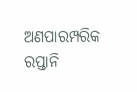ଅଣପାରମ୍ପରିକ ରପ୍ତାନି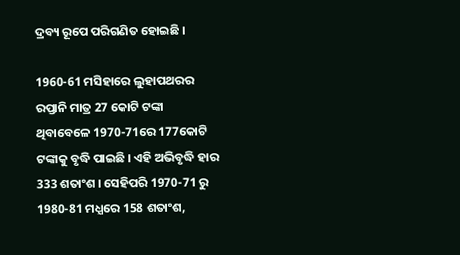ଦ୍ରବ୍ୟ ରୂପେ ପରିଗଣିତ ହୋଇଛି ।

1960-61 ମସିହାରେ ଲୁହାପଥରର ରପ୍ତାନି ମାତ୍ର 27 କୋଟି ଟଙ୍କା ଥିବାବେଳେ 1970-71ରେ 177କୋଟି ଟଙ୍କାକୁ ବୃଦ୍ଧି ପାଇଛି । ଏହି ଅଭିବୃଦ୍ଧି ହାର 333 ଶତାଂଶ । ସେହିପରି 1970-71 ରୁ 1980-81 ମଧ୍ଯରେ 158 ଶତାଂଶ,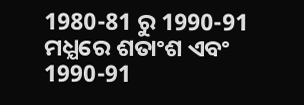1980-81 ରୁ 1990-91 ମଧ୍ଯରେ ଶତାଂଶ ଏବଂ 1990-91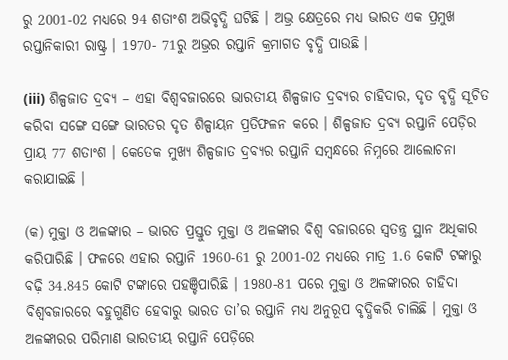ରୁ 2001-02 ମଧ୍ଯରେ 94 ଶତାଂଶ ଅଭିବୃଦ୍ଧି ଘଟିଛି । ଅଭ୍ର କ୍ଷେତ୍ରରେ ମଧ୍ୟ ଭାରତ ଏକ ପ୍ରମୁଖ ରପ୍ତାନିକାରୀ ରାଷ୍ଟ୍ର । 1970- 71ରୁ ଅଭ୍ରର ରପ୍ତାନି କ୍ରମାଗତ ବୃଦ୍ଧି ପାଉଛି ।

(iii) ଶିଳ୍ପଜାତ ଦ୍ରବ୍ୟ – ଏହା ବିଶ୍ଵବଜାରରେ ଭାରତୀୟ ଶିଳ୍ପଜାତ ଦ୍ରବ୍ୟର ଚାହିଦାର, ଦୃତ ବୃଦ୍ଧି ସୂଚିତ କରିବା ସଙ୍ଗେ ସଙ୍ଗେ ଭାରତର ଦୃତ ଶିଳ୍ପାୟନ ପ୍ରତିଫଳନ କରେ । ଶିଳ୍ପଜାତ ଦ୍ରବ୍ୟ ରପ୍ତାନି ପେଡ଼ିର ପ୍ରାୟ 77 ଶତାଂଶ । କେତେକ ମୁଖ୍ୟ ଶିଳ୍ପଜାତ ଦ୍ରବ୍ୟର ରପ୍ତାନି ସମ୍ବନ୍ଧରେ ନିମ୍ନରେ ଆଲୋଚନା କରାଯାଇଛି ।

(କ) ମୁକ୍ତା ଓ ଅଳଙ୍କାର – ଭାରତ ପ୍ରସ୍ତୁତ ମୁକ୍ତା ଓ ଅଳଙ୍କାର ବିଶ୍ଵ ବଜାରରେ ସ୍ବତନ୍ତ୍ର ସ୍ଥାନ ଅଧିକାର କରିପାରିଛି । ଫଳରେ ଏହାର ରପ୍ତାନି 1960-61 ରୁ 2001-02 ମଧ୍ଯରେ ମାତ୍ର 1.6 କୋଟି ଟଙ୍କାରୁ ବଢ଼ି 34.845 କୋଟି ଟଙ୍କାରେ ପହଞ୍ଚିପାରିଛି । 1980-81 ପରେ ମୁକ୍ତା ଓ ଅଳଙ୍କାରର ଚାହିଦା ବିଶ୍ଵବଜାରରେ ବହୁଗୁଣିତ ହେବାରୁ ଭାରତ ତା’ର ରପ୍ତାନି ମଧ୍ୟ ଅନୁରୂପ ବୃଦ୍ଧିକରି ଚାଲିଛି । ମୁକ୍ତା ଓ ଅଳଙ୍କାରର ପରିମାଣ ଭାରତୀୟ ରପ୍ତାନି ପେଡ଼ିରେ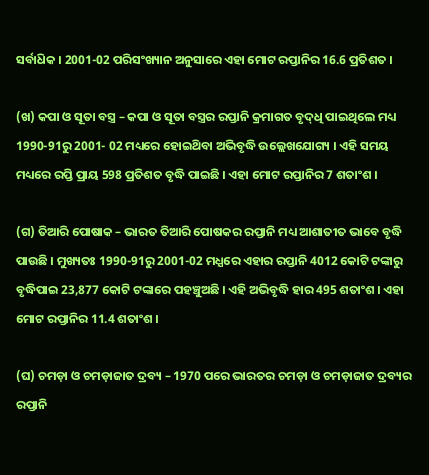ସର୍ବାଧ‌ିକ । 2001-02 ପରିସଂଖ୍ୟାନ ଅନୁସାରେ ଏହା ମୋଟ ରପ୍ତାନିର 16.6 ପ୍ରତିଶତ ।

(ଖ) କପା ଓ ସୂତା ବସ୍ତ୍ର – କପା ଓ ସୂତା ବସ୍ତ୍ରର ରପ୍ତାନି କ୍ରମାଗତ ବୃଦ୍‌ଧି ପାଇଥିଲେ ମଧ୍ୟ 1990-91ରୁ 2001- 02 ମଧ୍ୟରେ ହୋଇଥ‌ିବା ଅଭିବୃଦ୍ଧି ଉଲ୍ଲେଖଯୋଗ୍ୟ । ଏହି ସମୟ ମଧ୍ୟରେ ରପ୍ତି ପ୍ରାୟ 598 ପ୍ରତିଶତ ବୃଦ୍ଧି ପାଇଛି । ଏହା ମୋଟ ରପ୍ତାନିର 7 ଶତାଂଶ ।

(ଗ) ତିଆରି ପୋଷାକ – ଭାରତ ତିଆରି ପୋଷକର ରପ୍ତାନି ମଧ୍ୟ ଆଶାତୀତ ଭାବେ ବୃଦ୍ଧି ପାଉଛି । ମୁଖ୍ୟତଃ 1990-91ରୁ 2001-02 ମଧ୍ଯରେ ଏହାର ରପ୍ତାନି 4012 କୋଟି ଟଙ୍କାରୁ ବୃଦ୍ଧିପାଇ 23,877 କୋଟି ଟଙ୍କାରେ ପହଞ୍ଚୁଅଛି । ଏହି ଅଭିବୃଦ୍ଧି ହାର 495 ଶତାଂଶ । ଏହା ମୋଟ ରପ୍ତାନିର 11.4 ଶତାଂଶ ।

(ଘ) ଚମଡ଼ା ଓ ଚମଡ଼ାଜାତ ଦ୍ରବ୍ୟ – 1970 ପରେ ଭାରତର ଚମଡ଼ା ଓ ଚମଡ଼ାଜାତ ଦ୍ରବ୍ୟର ରପ୍ତାନି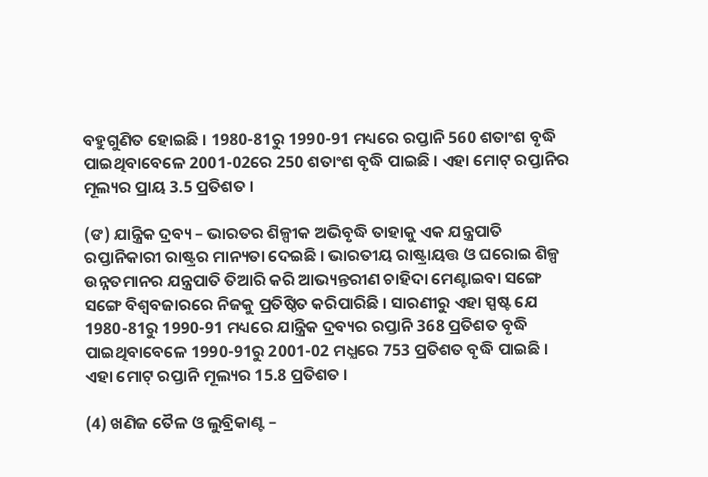ବହୁଗୁଣିତ ହୋଇଛି । 1980-81ରୁ 1990-91 ମଧ୍ୟରେ ରପ୍ତାନି 560 ଶତାଂଶ ବୃଦ୍ଧି ପାଇଥିବାବେଳେ 2001-02ରେ 250 ଶତାଂଶ ବୃଦ୍ଧି ପାଇଛି । ଏହା ମୋଟ୍ ରପ୍ତାନିର ମୂଲ୍ୟର ପ୍ରାୟ 3.5 ପ୍ରତିଶତ ।

(ଙ) ଯାନ୍ତ୍ରିକ ଦ୍ରବ୍ୟ – ଭାରତର ଶିଳ୍ପୀକ ଅଭିବୃଦ୍ଧି ତାହାକୁ ଏକ ଯନ୍ତ୍ରପାତି ରପ୍ତାନିକାରୀ ରାଷ୍ଟ୍ରର ମାନ୍ୟତା ଦେଇଛି । ଭାରତୀୟ ରାଷ୍ଟ୍ରାୟତ୍ତ ଓ ଘରୋଇ ଶିଳ୍ପ ଉନ୍ନତମାନର ଯନ୍ତ୍ରପାତି ତିଆରି କରି ଆଭ୍ୟନ୍ତରୀଣ ଚାହିଦା ମେଣ୍ଟାଇବା ସଙ୍ଗେ ସଙ୍ଗେ ବିଶ୍ୱବଜାରରେ ନିଜକୁ ପ୍ରତିଷ୍ଠିତ କରିପାରିଛି । ସାରଣୀରୁ ଏହା ସ୍ପଷ୍ଟ ଯେ 1980-81ରୁ 1990-91 ମଧ୍ୟରେ ଯାନ୍ତ୍ରିକ ଦ୍ରବ୍ୟର ରପ୍ତାନି 368 ପ୍ରତିଶତ ବୃଦ୍ଧି ପାଇଥିବାବେଳେ 1990-91ରୁ 2001-02 ମଧ୍ଯରେ 753 ପ୍ରତିଶତ ବୃଦ୍ଧି ପାଇଛି । ଏହା ମୋଟ୍ ରପ୍ତାନି ମୂଲ୍ୟର 15.8 ପ୍ରତିଶତ ।

(4) ଖଣିଜ ତୈଳ ଓ ଲୁବ୍ରିକାଣ୍ଟ –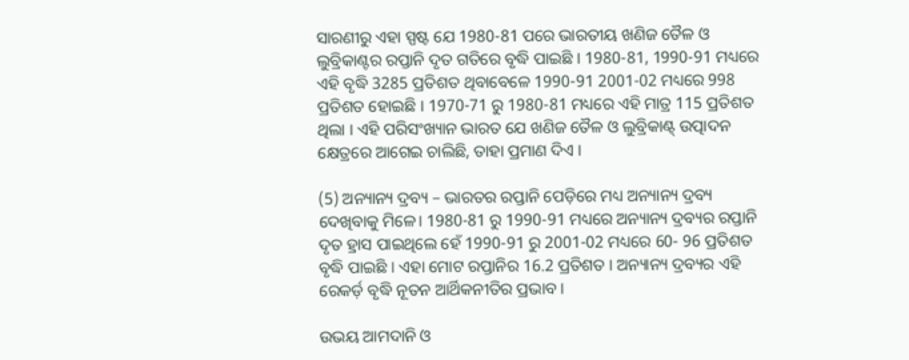ସାରଣୀରୁ ଏହା ସ୍ପଷ୍ଟ ଯେ 1980-81 ପରେ ଭାରତୀୟ ଖଣିଜ ତୈଳ ଓ ଲୁବ୍ରିକାଣ୍ଟର ରପ୍ତାନି ଦୃତ ଗତିରେ ବୃଦ୍ଧି ପାଇଛି । 1980-81, 1990-91 ମଧ୍ୟରେ ଏହି ବୃଦ୍ଧି 3285 ପ୍ରତିଶତ ଥିବାବେଳେ 1990-91 2001-02 ମଧ୍ୟରେ 998 ପ୍ରତିଶତ ହୋଇଛି । 1970-71 ରୁ 1980-81 ମଧ୍ୟରେ ଏହି ମାତ୍ର 115 ପ୍ରତିଶତ ଥିଲା । ଏହି ପରିସଂଖ୍ୟାନ ଭାରତ ଯେ ଖଣିଜ ତୈଳ ଓ ଲୁବ୍ରିକାଣ୍ଟ୍ ଉତ୍ପାଦନ କ୍ଷେତ୍ରରେ ଆଗେଇ ଚାଲିଛି, ତାହା ପ୍ରମାଣ ଦିଏ ।

(5) ଅନ୍ୟାନ୍ୟ ଦ୍ରବ୍ୟ – ଭାରତର ରପ୍ତାନି ପେଡ଼ିରେ ମଧ୍ୟ ଅନ୍ୟାନ୍ୟ ଦ୍ରବ୍ୟ ଦେଖିବାକୁ ମିଳେ। 1980-81 ରୁ 1990-91 ମଧ୍ୟରେ ଅନ୍ୟାନ୍ୟ ଦ୍ରବ୍ୟର ରପ୍ତାନି ଦୃତ ହ୍ରାସ ପାଇଥିଲେ ହେଁ 1990-91 ରୁ 2001-02 ମଧ୍ୟରେ 60- 96 ପ୍ରତିଶତ ବୃଦ୍ଧି ପାଇଛି । ଏହା ମୋଟ ରପ୍ତାନିର 16.2 ପ୍ରତିଶତ । ଅନ୍ୟାନ୍ୟ ଦ୍ରବ୍ୟର ଏହି ରେକର୍ଡ଼ ବୃଦ୍ଧି ନୂତନ ଆର୍ଥିକନୀତିର ପ୍ରଭାବ ।

ଉଭୟ ଆମଦାନି ଓ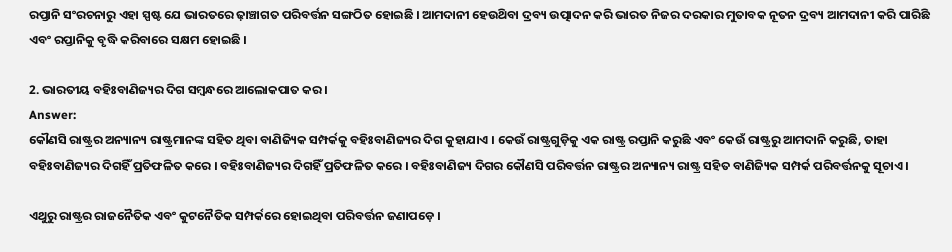ରପ୍ତାନି ସଂରଚନାରୁ ଏହା ସ୍ପଷ୍ଟ ଯେ ଭାରତରେ ଢ଼ାଞ୍ଚାଗତ ପରିବର୍ତ୍ତନ ସଙ୍ଗଠିତ ହୋଇଛି । ଆମଦାନୀ ହେଉଥ‌ିବା ଦ୍ରବ୍ୟ ଉତ୍ପାଦନ କରି ଭାରତ ନିଜର ଦରକାର ମୁତାବକ ନୂତନ ଦ୍ରବ୍ୟ ଆମଦାନୀ କରି ପାରିଛି ଏବଂ ରପ୍ତାନିକୁ ବୃଦ୍ଧି କରିବାରେ ସକ୍ଷମ ହୋଇଛି ।

2. ଭାରତୀୟ ବହିଃବାଣିଜ୍ୟର ଦିଗ ସମ୍ବନ୍ଧରେ ଆଲୋକପାତ କର ।
Answer:
କୌଣସି ରାଷ୍ଟ୍ରର ଅନ୍ୟାନ୍ୟ ରାଷ୍ଟ୍ରମାନଙ୍କ ସହିତ ଥିବା ବାଣିଜ୍ୟିକ ସମ୍ପର୍କକୁ ବହିଃବାଣିଜ୍ୟର ଦିଗ କୁହାଯାଏ । କେଉଁ ରାଷ୍ଟ୍ରଗୁଡ଼ିକୁ ଏକ ରାଷ୍ଟ୍ର ରପ୍ତାନି କରୁଛି ଏବଂ କେଉଁ ରାଷ୍ଟ୍ରରୁ ଆମଦାନି କରୁଛି, ତାହା ବହିଃବାଣିଜ୍ୟର ଦିଗହିଁ ପ୍ରତିଫଳିତ କରେ । ବହିଃବାଣିଜ୍ୟର ଦିଗହିଁ ପ୍ରତିଫଳିତ କରେ । ବହିଃବାଣିଜ୍ୟ ଦିଗର କୌଣସି ପରିବର୍ତ୍ତନ ରାଷ୍ଟ୍ରର ଅନ୍ୟାନ୍ୟ ରାଷ୍ଟ୍ର ସହିତ ବାଣିଜ୍ୟିକ ସମ୍ପର୍କ ପରିବର୍ତ୍ତନକୁ ସୂଚାଏ ।

ଏଥୁରୁ ରାଷ୍ଟ୍ରର ରାଜନୈତିକ ଏବଂ କୁଟନୈତିକ ସମ୍ପର୍କରେ ହୋଇଥିବା ପରିବର୍ତ୍ତନ ଜଣାପଡ଼େ ।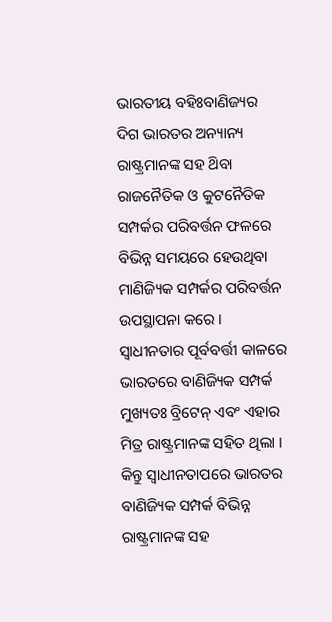ଭାରତୀୟ ବହିଃବାଣିଜ୍ୟର ଦିଗ ଭାରତର ଅନ୍ୟାନ୍ୟ ରାଷ୍ଟ୍ରମାନଙ୍କ ସହ ଥ‌ିବା ରାଜନୈତିକ ଓ କୁଟନୈତିକ ସମ୍ପର୍କର ପରିବର୍ତ୍ତନ ଫଳରେ ବିଭିନ୍ନ ସମୟରେ ହେଉଥିବା ମାଣିଜ୍ୟିକ ସମ୍ପର୍କର ପରିବର୍ତ୍ତନ ଉପସ୍ଥାପନା କରେ । ସ୍ଵାଧୀନତାର ପୂର୍ବବର୍ତ୍ତୀ କାଳରେ ଭାରତରେ ବାଣିଜ୍ୟିକ ସମ୍ପର୍କ ମୁଖ୍ୟତଃ ବ୍ରିଟେନ୍ ଏବଂ ଏହାର ମିତ୍ର ରାଷ୍ଟ୍ରମାନଙ୍କ ସହିତ ଥିଲା । କିନ୍ତୁ ସ୍ଵାଧୀନତାପରେ ଭାରତର ବାଣିଜ୍ୟିକ ସମ୍ପର୍କ ବିଭିନ୍ନ ରାଷ୍ଟ୍ରମାନଙ୍କ ସହ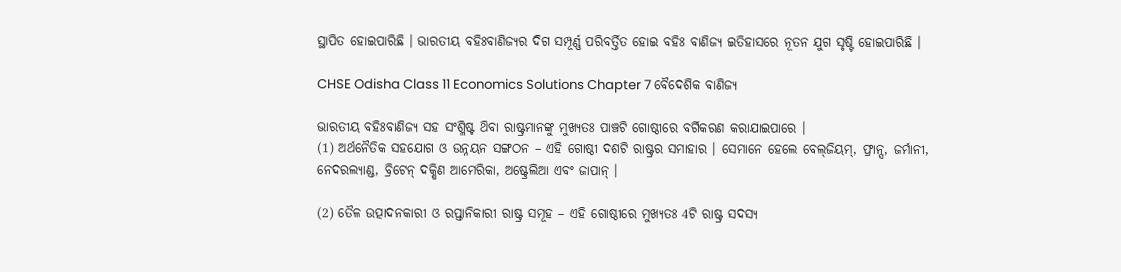ସ୍ଥାପିତ ହୋଇପାରିଛି । ଭାରତୀୟ ବହିଃବାଣିଜ୍ୟର ଦିଗ ସମ୍ପୂର୍ଣ୍ଣ ପରିବର୍ତ୍ତିତ ହୋଇ ବହିଃ ବାଣିଜ୍ୟ ଇତିହାସରେ ନୂତନ ଯୁଗ ସୃଷ୍ଟି ହୋଇପାରିଛି ।

CHSE Odisha Class 11 Economics Solutions Chapter 7 ବୈଦେଶିକ ବାଣିଜ୍ୟ

ଭାରତୀୟ ବହିଃବାଣିଜ୍ୟ ସହ ସଂଶ୍ଳିଷ୍ଟ ଥ‌ିବା ରାଷ୍ଟ୍ରମାନଙ୍କୁ ମୁଖ୍ୟତଃ ପାଞ୍ଚଟି ଗୋଷ୍ଠୀରେ ବର୍ଗିକରଣ କରାଯାଇପାରେ ।
(1) ଅର୍ଥନୈତିକ ସହଯୋଗ ଓ ଉନ୍ନୟନ ସଙ୍ଗଠନ – ଏହି ଗୋଷ୍ଠୀ ଦଶଟି ରାଷ୍ଟ୍ରର ସମାହାର । ସେମାନେ ହେଲେ ବେଲ୍‌ଜିୟମ୍, ଫ୍ରାନ୍ସ, ଜର୍ମାନୀ, ନେଦରଲ୍ୟାଣ୍ଡ, ବ୍ରିଟେନ୍ ଦକ୍ଷିଣ ଆମେରିକା, ଅଷ୍ଟ୍ରେଲିଆ ଏବଂ ଜାପାନ୍ ।

(2) ତୈଳ ଉତ୍ପାଦନକାରୀ ଓ ରପ୍ତାନିକାରୀ ରାଷ୍ଟ୍ର ସମୂହ – ଏହି ଗୋଷ୍ଠୀରେ ମୁଖ୍ୟତଃ 4ଟି ରାଷ୍ଟ୍ର ସଦସ୍ୟ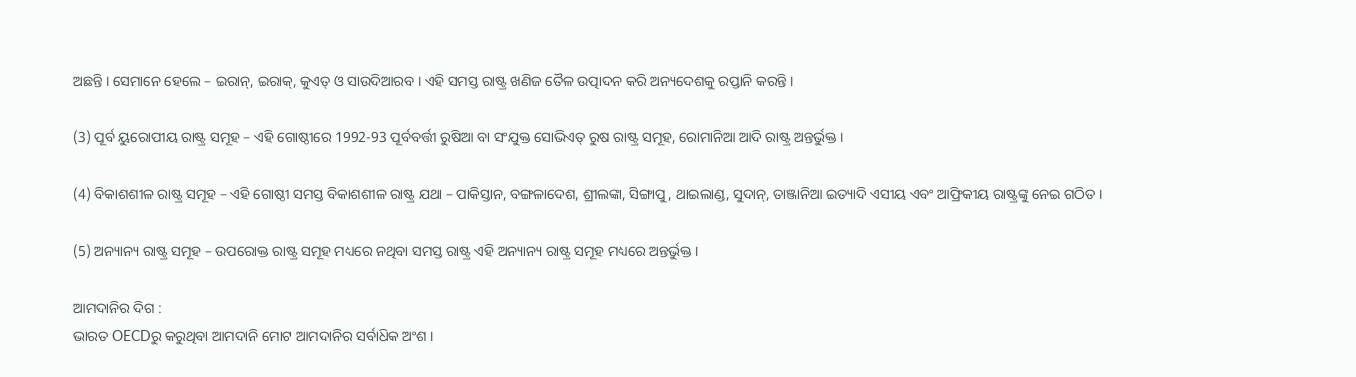ଅଛନ୍ତି । ସେମାନେ ହେଲେ – ଇରାନ୍, ଇରାକ୍, କୁଏତ୍ ଓ ସାଉଦିଆରବ । ଏହି ସମସ୍ତ ରାଷ୍ଟ୍ର ଖଣିଜ ତୈଳ ଉତ୍ପାଦନ କରି ଅନ୍ୟଦେଶକୁ ରପ୍ତାନି କରନ୍ତି ।

(3) ପୂର୍ବ ୟୁରୋପୀୟ ରାଷ୍ଟ୍ର ସମୂହ – ଏହି ଗୋଷ୍ଠୀରେ 1992-93 ପୂର୍ବବର୍ତ୍ତୀ ରୁଷିଆ ବା ସଂଯୁକ୍ତ ସୋଭିଏତ୍ ରୁଷ ରାଷ୍ଟ୍ର ସମୂହ, ରୋମାନିଆ ଆଦି ରାଷ୍ଟ୍ର ଅନ୍ତର୍ଭୁକ୍ତ ।

(4) ବିକାଶଶୀଳ ରାଷ୍ଟ୍ର ସମୂହ – ଏହି ଗୋଷ୍ଠୀ ସମସ୍ତ ବିକାଶଶୀଳ ରାଷ୍ଟ୍ର ଯଥା – ପାକିସ୍ତାନ, ବଙ୍ଗଳାଦେଶ, ଶ୍ରୀଲଙ୍କା, ସିଙ୍ଗାପୁ, ଥାଇଲାଣ୍ଡ, ସୁଦାନ୍, ତାଞ୍ଜାନିଆ ଇତ୍ୟାଦି ଏସୀୟ ଏବଂ ଆଫ୍ରିକୀୟ ରାଷ୍ଟ୍ରଙ୍କୁ ନେଇ ଗଠିତ ।

(5) ଅନ୍ୟାନ୍ୟ ରାଷ୍ଟ୍ର ସମୂହ – ଉପରୋକ୍ତ ରାଷ୍ଟ୍ର ସମୂହ ମଧ୍ୟରେ ନଥିବା ସମସ୍ତ ରାଷ୍ଟ୍ର ଏହି ଅନ୍ୟାନ୍ୟ ରାଷ୍ଟ୍ର ସମୂହ ମଧ୍ୟରେ ଅନ୍ତର୍ଭୁକ୍ତ ।

ଆମଦାନିର ଦିଗ :
ଭାରତ OECDରୁ କରୁଥିବା ଆମଦାନି ମୋଟ ଆମଦାନିର ସର୍ବାଧ‌ିକ ଅଂଶ ।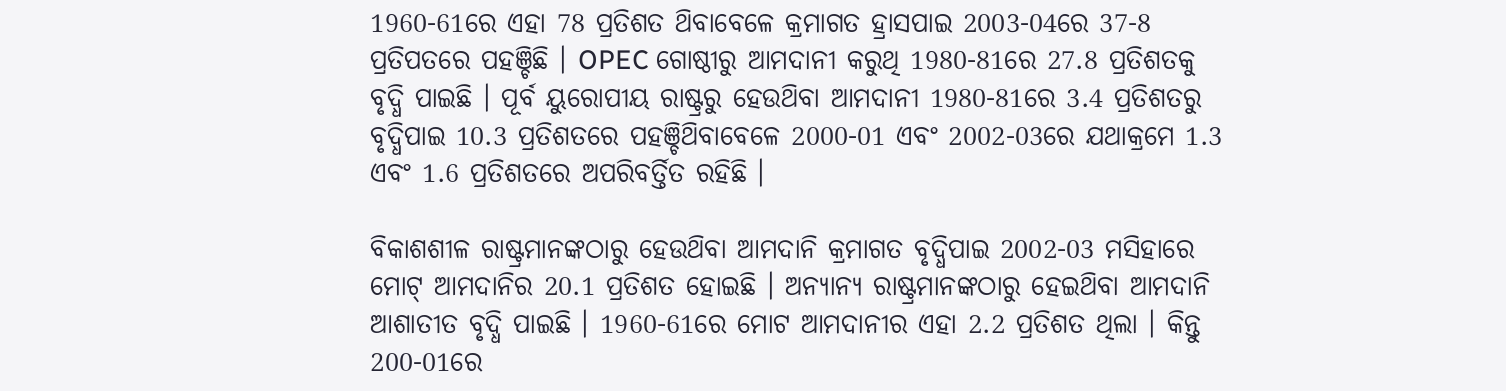1960-61ରେ ଏହା 78 ପ୍ରତିଶତ ଥ‌ିବାବେଳେ କ୍ରମାଗତ ହ୍ରାସପାଇ 2003-04ରେ 37-8 ପ୍ରତିପତରେ ପହଞ୍ଚିଛି । OPEC ଗୋଷ୍ଠୀରୁ ଆମଦାନୀ କରୁଥି 1980-81ରେ 27.8 ପ୍ରତିଶତକୁ ବୃଦ୍ଧି ପାଇଛି । ପୂର୍ବ ୟୁରୋପୀୟ ରାଷ୍ଟ୍ରରୁ ହେଉଥ‌ିବା ଆମଦାନୀ 1980-81ରେ 3.4 ପ୍ରତିଶତରୁ ବୃଦ୍ଧିପାଇ 10.3 ପ୍ରତିଶତରେ ପହଞ୍ଚିଥ‌ିବାବେଳେ 2000-01 ଏବଂ 2002-03ରେ ଯଥାକ୍ରମେ 1.3 ଏବଂ 1.6 ପ୍ରତିଶତରେ ଅପରିବର୍ତ୍ତିତ ରହିଛି ।

ବିକାଶଶୀଳ ରାଷ୍ଟ୍ରମାନଙ୍କଠାରୁ ହେଉଥ‌ିବା ଆମଦାନି କ୍ରମାଗତ ବୃଦ୍ଧିପାଇ 2002-03 ମସିହାରେ ମୋଟ୍ ଆମଦାନିର 20.1 ପ୍ରତିଶତ ହୋଇଛି । ଅନ୍ୟାନ୍ୟ ରାଷ୍ଟ୍ରମାନଙ୍କଠାରୁ ହେଇଥ‌ିବା ଆମଦାନି ଆଶାତୀତ ବୃଦ୍ଧି ପାଇଛି । 1960-61ରେ ମୋଟ ଆମଦାନୀର ଏହା 2.2 ପ୍ରତିଶତ ଥିଲା । କିନ୍ତୁ 200-01ରେ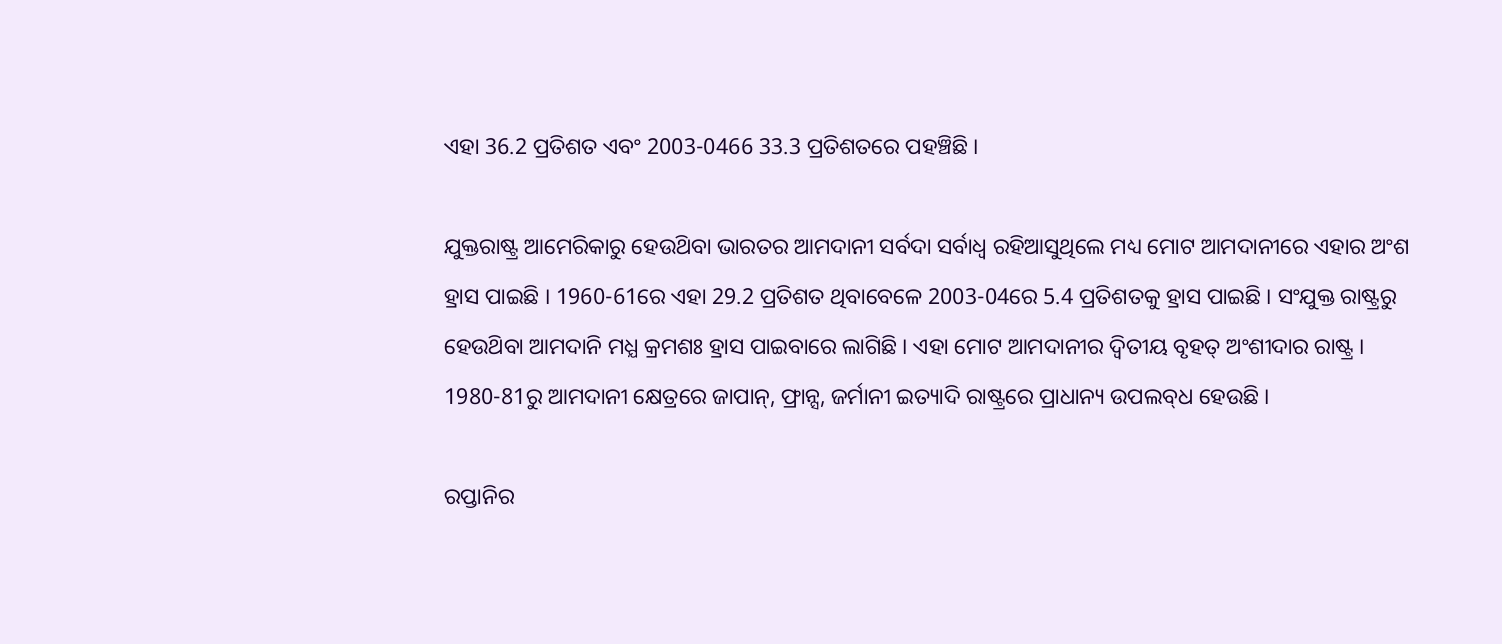ଏହା 36.2 ପ୍ରତିଶତ ଏବଂ 2003-0466 33.3 ପ୍ରତିଶତରେ ପହଞ୍ଚିଛି ।

ଯୁକ୍ତରାଷ୍ଟ୍ର ଆମେରିକାରୁ ହେଉଥ‌ିବା ଭାରତର ଆମଦାନୀ ସର୍ବଦା ସର୍ବାଧ୍ଵ ରହିଆସୁଥିଲେ ମଧ୍ୟ ମୋଟ ଆମଦାନୀରେ ଏହାର ଅଂଶ ହ୍ରାସ ପାଇଛି । 1960-61ରେ ଏହା 29.2 ପ୍ରତିଶତ ଥିବାବେଳେ 2003-04ରେ 5.4 ପ୍ରତିଶତକୁ ହ୍ରାସ ପାଇଛି । ସଂଯୁକ୍ତ ରାଷ୍ଟ୍ରରୁ ହେଉଥ‌ିବା ଆମଦାନି ମଧ୍ଯ କ୍ରମଶଃ ହ୍ରାସ ପାଇବାରେ ଲାଗିଛି । ଏହା ମୋଟ ଆମଦାନୀର ଦ୍ୱିତୀୟ ବୃହତ୍ ଅଂଶୀଦାର ରାଷ୍ଟ୍ର । 1980-81ରୁ ଆମଦାନୀ କ୍ଷେତ୍ରରେ ଜାପାନ୍, ଫ୍ରାନ୍ସ, ଜର୍ମାନୀ ଇତ୍ୟାଦି ରାଷ୍ଟ୍ରରେ ପ୍ରାଧାନ୍ୟ ଉପଲବ୍‌ଧ ହେଉଛି ।

ରପ୍ତାନିର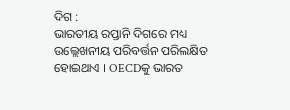ଦିଗ :
ଭାରତୀୟ ରପ୍ତାନି ଦିଗରେ ମଧ୍ୟ ଉଲ୍ଲେଖନୀୟ ପରିବର୍ତ୍ତନ ପରିଲକ୍ଷିତ ହୋଇଥାଏ । OECDକୁ ଭାରତ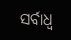ସର୍ବାଧ୍ଵ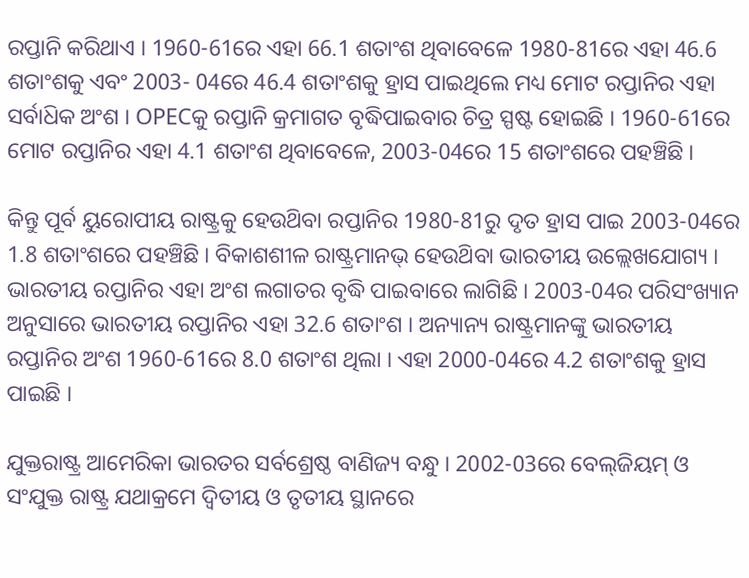ରପ୍ତାନି କରିଥାଏ । 1960-61ରେ ଏହା 66.1 ଶତାଂଶ ଥିବାବେଳେ 1980-81ରେ ଏହା 46.6 ଶତାଂଶକୁ ଏବଂ 2003- 04ରେ 46.4 ଶତାଂଶକୁ ହ୍ରାସ ପାଇଥିଲେ ମଧ୍ୟ ମୋଟ ରପ୍ତାନିର ଏହା ସର୍ବାଧ‌ିକ ଅଂଶ । OPECକୁ ରପ୍ତାନି କ୍ରମାଗତ ବୃଦ୍ଧିପାଇବାର ଚିତ୍ର ସ୍ପଷ୍ଟ ହୋଇଛି । 1960-61ରେ ମୋଟ ରପ୍ତାନିର ଏହା 4.1 ଶତାଂଶ ଥିବାବେଳେ, 2003-04ରେ 15 ଶତାଂଶରେ ପହଞ୍ଚିଛି ।

କିନ୍ତୁ ପୂର୍ବ ୟୁରୋପୀୟ ରାଷ୍ଟ୍ରକୁ ହେଉଥ‌ିବା ରପ୍ତାନିର 1980-81ରୁ ଦୃତ ହ୍ରାସ ପାଇ 2003-04ରେ 1.8 ଶତାଂଶରେ ପହଞ୍ଚିଛି । ବିକାଶଶୀଳ ରାଷ୍ଟ୍ରମାନଭ୍ ହେଉଥ‌ିବା ଭାରତୀୟ ଉଲ୍ଲେଖଯୋଗ୍ୟ । ଭାରତୀୟ ରପ୍ତାନିର ଏହା ଅଂଶ ଲଗାତର ବୃଦ୍ଧି ପାଇବାରେ ଲାଗିଛି । 2003-04ର ପରିସଂଖ୍ୟାନ ଅନୁସାରେ ଭାରତୀୟ ରପ୍ତାନିର ଏହା 32.6 ଶତାଂଶ । ଅନ୍ୟାନ୍ୟ ରାଷ୍ଟ୍ରମାନଙ୍କୁ ଭାରତୀୟ ରପ୍ତାନିର ଅଂଶ 1960-61ରେ 8.0 ଶତାଂଶ ଥିଲା । ଏହା 2000-04ରେ 4.2 ଶତାଂଶକୁ ହ୍ରାସ ପାଇଛି ।

ଯୁକ୍ତରାଷ୍ଟ୍ର ଆମେରିକା ଭାରତର ସର୍ବଶ୍ରେଷ୍ଠ ବାଣିଜ୍ୟ ବନ୍ଧୁ । 2002-03ରେ ବେଲ୍‌ଜିୟମ୍ ଓ ସଂଯୁକ୍ତ ରାଷ୍ଟ୍ର ଯଥାକ୍ରମେ ଦ୍ଵିତୀୟ ଓ ତୃତୀୟ ସ୍ଥାନରେ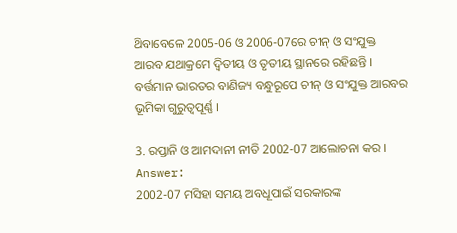ଥ‌ିବାବେଳେ 2005-06 ଓ 2006-07ରେ ଚୀନ୍ ଓ ସଂଯୁକ୍ତ ଆରବ ଯଥାକ୍ରମେ ଦ୍ଵିତୀୟ ଓ ତୃତୀୟ ସ୍ଥାନରେ ରହିଛନ୍ତି । ବର୍ତ୍ତମାନ ଭାରତର ବାଣିଜ୍ୟ ବନ୍ଧୁରୂପେ ଚୀନ୍ ଓ ସଂଯୁକ୍ତ ଆରବର ଭୂମିକା ଗୁରୁତ୍ଵପୂର୍ଣ୍ଣ ।

3. ରପ୍ତାନି ଓ ଆମଦାନୀ ନୀତି 2002-07 ଆଲୋଚନା କର ।
Answer:
2002-07 ମସିହା ସମୟ ଅବଧୂପାଇଁ ସରକାରଙ୍କ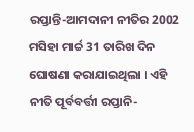ରପ୍ତାନ୍ତି-ଆମଦାନୀ ନୀତିର 2002 ମସିହା ମାର୍ଚ୍ଚ 31 ତାରିଖ ଦିନ ଘୋଷଣା କରାଯାଇଥିଲା । ଏହି ନୀତି ପୂର୍ବବର୍ତ୍ତୀ ରପ୍ତାନି-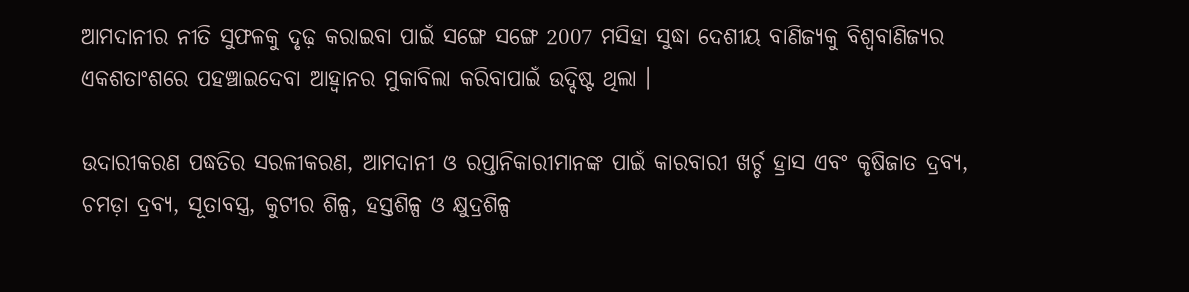ଆମଦାନୀର ନୀତି ସୁଫଳକୁ ଦୃଢ଼ କରାଇବା ପାଇଁ ସଙ୍ଗେ ସଙ୍ଗେ 2007 ମସିହା ସୁଦ୍ଧା ଦେଶୀୟ ବାଣିଜ୍ୟକୁ ବିଶ୍ବବାଣିଜ୍ୟର ଏକଶତାଂଶରେ ପହଞ୍ଚାଇଦେବା ଆହ୍ୱାନର ମୁକାବିଲା କରିବାପାଇଁ ଉଦ୍ଦିଷ୍ଟ ଥିଲା ।

ଉଦାରୀକରଣ ପଦ୍ଧତିର ସରଳୀକରଣ, ଆମଦାନୀ ଓ ରପ୍ତାନିକାରୀମାନଙ୍କ ପାଇଁ କାରବାରୀ ଖର୍ଚ୍ଚ ହ୍ରାସ ଏବଂ କୃଷିଜାତ ଦ୍ରବ୍ୟ, ଚମଡ଼ା ଦ୍ରବ୍ୟ, ସୂତାବସ୍ତ୍ର, କୁଟୀର ଶିଳ୍ପ, ହସ୍ତଶିଳ୍ପ ଓ କ୍ଷୁଦ୍ରଶିଳ୍ପ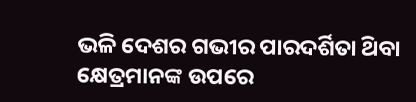ଭଳି ଦେଶର ଗଭୀର ପାରଦର୍ଶିତା ଥ‌ିବା କ୍ଷେତ୍ରମାନଙ୍କ ଉପରେ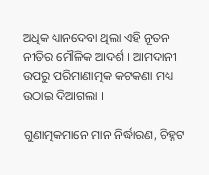ଅଧିକ ଧ୍ୟାନଦେବା ଥିଲା ଏହି ନୂତନ ନୀତିର ମୌଳିକ ଆଦର୍ଶ । ଆମଦାନୀ ଉପରୁ ପରିମାଣାତ୍ମକ କଟକଣା ମଧ୍ୟ ଉଠାଇ ଦିଆଗଲା ।

ଗୁଣାତ୍ମକମାନେ ମାନ ନିର୍ଦ୍ଧାରଣ, ଚିହ୍ନଟ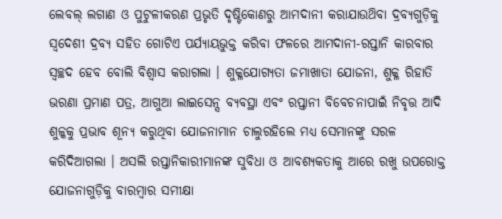ଲେବଲ୍ ଲଗାଣ ଓ ପୁଟୁଳୀକରଣ ପ୍ରଭୃତି ଦୃଷ୍ଟିକୋଣରୁ ଆମଦାନୀ କରାଯାଉଥ‌ିବା ଦ୍ରବ୍ୟଗୁଡ଼ିକୁ ସ୍ଵଦେଶୀ ଦ୍ରବ୍ୟ ସହିତ ଗୋଟିଏ ପର୍ଯ୍ୟାୟଭୁକ୍ତ କରିବା ଫଳରେ ଆମଦାନୀ-ରପ୍ତାନି କାରବାର ସ୍ଵଚ୍ଛଦ ହେବ ବୋଲି ବିଶ୍ଵାସ କରାଗଲା । ଶୁକ୍ଳଯୋଗ୍ୟତା ଜମାଖାତା ଯୋଜନା, ଶୁକ୍ଳ ରିହାତି ଭରଣା ପ୍ରମାଣ ପତ୍ର, ଆଗୁଆ ଲାଇସେନ୍ସ ବ୍ୟବସ୍ଥା ଏବଂ ରପ୍ତାନୀ ବିବେଚନାପାଇଁ ନିବୃତ୍ତ ଆଦି ଶୁଳ୍କକୁ ପ୍ରଭାବ ଶୂନ୍ଯ କରୁଥିବା ଯୋଜନାମାନ ଚାଲୁରହିଲେ ମଧ୍ୟ ସେମାନଙ୍କୁ ସରଳ କରିଦିଆଗଲା । ଅସଲି ରପ୍ତାନିକାରୀମାନଙ୍କ ସୁବିଧା ଓ ଆବଶ୍ୟକତାକୁ ଆରେ ରଖୁ ଉପରୋକ୍ତ ଯୋଜନାଗୁଡ଼ିକୁ ବାରମ୍ବାର ସମୀକ୍ଷା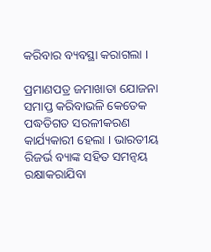କରିବାର ବ୍ୟବସ୍ଥା କରାଗଲା ।

ପ୍ରମାଣପତ୍ର ଜମାଖାତା ଯୋଜନା ସମାପ୍ତ କରିବାଭଳି କେତେକ ପଦ୍ଧତିଗତ ସରଳୀକରଣ କାର୍ଯ୍ୟକାରୀ ହେଲା । ଭାରତୀୟ ରିଜର୍ଭ ବ୍ୟାଙ୍କ ସହିତ ସମନ୍ଵୟ ରକ୍ଷାକରାଯିବା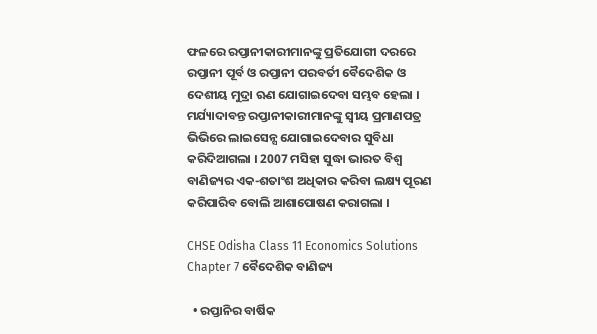ଫଳରେ ରପ୍ତାନୀକାରୀମାନଙ୍କୁ ପ୍ରତିଯୋଗୀ ଦରରେ ରପ୍ତାନୀ ପୂର୍ବ ଓ ରପ୍ତାନୀ ପରବର୍ତୀ ବୈଦେଶିକ ଓ ଦେଶୀୟ ମୁଦ୍ରା ଋଣ ଯୋଗାଇଦେବା ସମ୍ଭବ ହେଲା । ମର୍ଯ୍ୟାଦାବନ୍ତ ରପ୍ତାନୀକାରୀମାନଙ୍କୁ ସ୍ୱୀୟ ପ୍ରମାଣପତ୍ର ଭିଭିରେ ଲାଇସେନ୍ସ ଯୋଗାଇଦେବାର ସୁବିଧା କରିଦିଆଗଲା । 2007 ମସିହା ସୁଦ୍ଧା ଭାରତ ବିଶ୍ଵ ବାଣିଜ୍ୟର ଏକ-ଶତାଂଶ ଅଧିକାର କରିବା ଲକ୍ଷ୍ୟ ପୂରଣ କରିପାରିବ ବୋଲି ଆଶାପୋଷଣ କରାଗଲା ।

CHSE Odisha Class 11 Economics Solutions Chapter 7 ବୈଦେଶିକ ବାଣିଜ୍ୟ

  • ରପ୍ତାନିର ବାର୍ଷିକ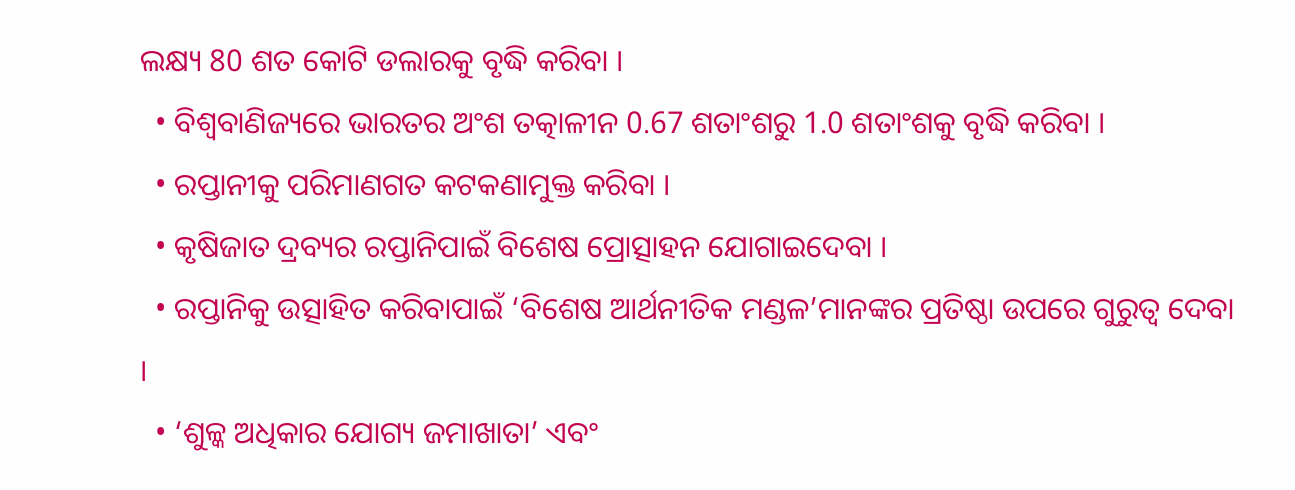ଲକ୍ଷ୍ୟ 80 ଶତ କୋଟି ଡଲାରକୁ ବୃଦ୍ଧି କରିବା ।
  • ବିଶ୍ଵବାଣିଜ୍ୟରେ ଭାରତର ଅଂଶ ତତ୍କାଳୀନ 0.67 ଶତାଂଶରୁ 1.0 ଶତାଂଶକୁ ବୃଦ୍ଧି କରିବା ।
  • ରପ୍ତାନୀକୁ ପରିମାଣଗତ କଟକଣାମୁକ୍ତ କରିବା ।
  • କୃଷିଜାତ ଦ୍ରବ୍ୟର ରପ୍ତାନିପାଇଁ ବିଶେଷ ପ୍ରୋତ୍ସାହନ ଯୋଗାଇଦେବା ।
  • ରପ୍ତାନିକୁ ଉତ୍ସାହିତ କରିବାପାଇଁ ‘ବିଶେଷ ଆର୍ଥନୀତିକ ମଣ୍ଡଳ’ମାନଙ୍କର ପ୍ରତିଷ୍ଠା ଉପରେ ଗୁରୁତ୍ଵ ଦେବା ।
  • ‘ଶୁଳ୍କ ଅଧିକାର ଯୋଗ୍ୟ ଜମାଖାତା’ ଏବଂ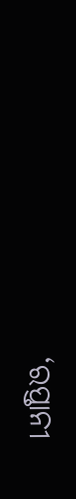‘ରପ୍ତାନୀ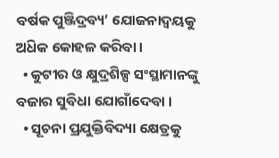ବର୍ଷକ ପୁଞ୍ଜିଦ୍ରବ୍ୟ’ ଯୋଜନାଦ୍ଵୟକୁ ଅଧ‌ିକ କୋହଳ କରିବା ।
  • କୁଟୀର ଓ କ୍ଷୁଦ୍ରଶିଳ୍ପ ସଂସ୍ଥାମାନଙ୍କୁ ବଜାର ସୁବିଧା ଯୋଗାଁଦେବା ।
  • ସୂଚନା ପ୍ରଯୁକ୍ତିବିଦ୍ୟା କ୍ଷେତ୍ରକୁ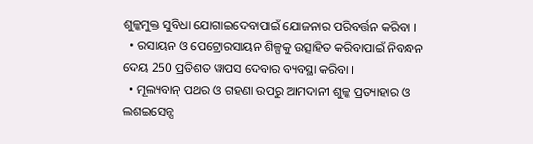ଶୁଳ୍କମୁକ୍ତ ସୁବିଧା ଯୋଗାଇଦେବାପାଇଁ ଯୋଜନାର ପରିବର୍ତ୍ତନ କରିବା ।
  • ରସାୟନ ଓ ପେଟ୍ରୋରସାୟନ ଶିଳ୍ପକୁ ଉତ୍ସାହିତ କରିବାପାଇଁ ନିବନ୍ଧନ ଦେୟ 250 ପ୍ରତିଶତ ୱାପସ ଦେବାର ବ୍ୟବସ୍ଥା କରିବା ।
  • ମୂଲ୍ୟବାନ୍ ପଥର ଓ ଗହଣା ଉପରୁ ଆମଦାନୀ ଶୁଳ୍କ ପ୍ରତ୍ୟାହାର ଓ ଲଶଇସେନ୍ସ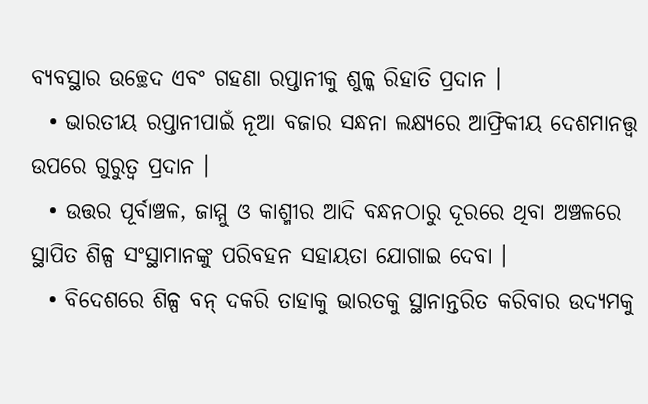ବ୍ୟବସ୍ଥାର ଉଚ୍ଛେଦ ଏବଂ ଗହଣା ରପ୍ତାନୀକୁ ଶୁଳ୍କ ରିହାତି ପ୍ରଦାନ ।
  • ଭାରତୀୟ ରପ୍ତାନୀପାଇଁ ନୂଆ ବଜାର ସନ୍ଧନା ଲକ୍ଷ୍ୟରେ ଆଫ୍ରିକୀୟ ଦେଶମାନତ୍ତ୍ଵ ଉପରେ ଗୁରୁତ୍ଵ ପ୍ରଦାନ ।
  • ଉତ୍ତର ପୂର୍ବାଞ୍ଚଳ, ଜାମ୍ମୁ ଓ କାଶ୍ମୀର ଆଦି ବନ୍ଧନଠାରୁ ଦୂରରେ ଥିବା ଅଞ୍ଚଳରେ ସ୍ଥାପିତ ଶିଳ୍ପ ସଂସ୍ଥାମାନଙ୍କୁ ପରିବହନ ସହାୟତା ଯୋଗାଇ ଦେବା ।
  • ବିଦେଶରେ ଶିଳ୍ପ ବନ୍ ଦକରି ତାହାକୁ ଭାରତକୁ ସ୍ଥାନାନ୍ତରିତ କରିବାର ଉଦ୍ୟମକୁ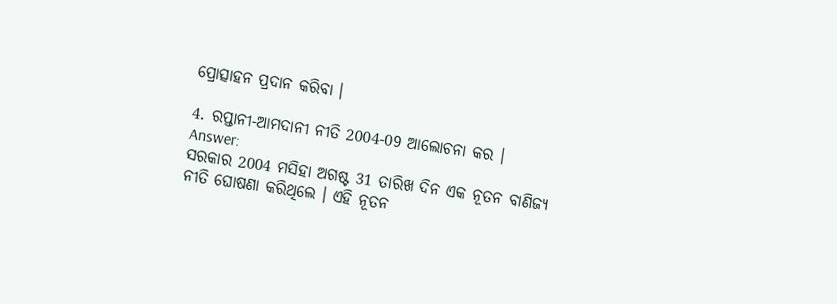ପ୍ରୋତ୍ସାହନ ପ୍ରଦାନ କରିବା ।

4. ରପ୍ତାନୀ-ଆମଦାନୀ ନୀତି 2004-09 ଆଲୋଚନା କର ।
Answer:
ସରକାର 2004 ମସିହା ଅଗଷ୍ଟ 31 ତାରିଖ ଦିନ ଏକ ନୂତନ ବାଣିଜ୍ୟ ନୀତି ଘୋଷଣା କରିଥିଲେ । ଏହି ନୂତନ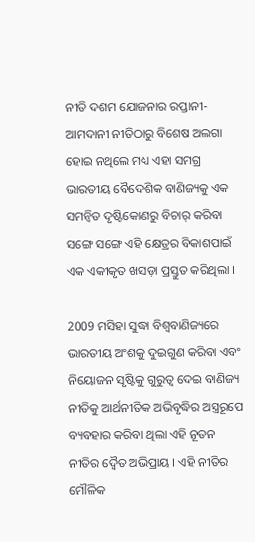ନୀତି ଦଶମ ଯୋଜନାର ରପ୍ତାନୀ-ଆମଦାନୀ ନୀତିଠାରୁ ବିଶେଷ ଅଲଗା ହୋଇ ନଥିଲେ ମଧ୍ୟ ଏହା ସମଗ୍ର ଭାରତୀୟ ବୈଦେଶିକ ବାଣିଜ୍ୟକୁ ଏକ ସମନ୍ବିତ ଦୃଷ୍ଟିକୋଣରୁ ବିଚାର୍ କରିବା ସଙ୍ଗେ ସଙ୍ଗେ ଏହି କ୍ଷେତ୍ରର ବିକାଶପାଇଁ ଏକ ଏକୀକୃତ ଖସଡ଼ା ପ୍ରସ୍ତୁତ କରିଥିଲା ।

2009 ମସିହା ସୁଦ୍ଧା ବିଶ୍ବବାଣିଜ୍ୟରେ ଭାରତୀୟ ଅଂଶକୁ ଦୁଇଗୁଣ କରିବା ଏବଂ ନିୟୋଜନ ସୃଷ୍ଟିକୁ ଗୁରୁତ୍ଵ ଦେଇ ବାଣିଜ୍ୟ ନୀତିକୁ ଆର୍ଥନୀତିକ ଅଭିବୃଦ୍ଧିର ଅସ୍ତ୍ରରୂପେ ବ୍ୟବହାର କରିବା ଥିଲା ଏହି ନୂତନ ନୀତିର ଦ୍ବୈତ ଅଭିପ୍ରାୟ । ଏହି ନୀତିର ମୌଳିକ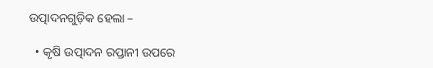ଉତ୍ପାଦନଗୁଡ଼ିକ ହେଲା –

  • କୃଷି ଉତ୍ପାଦନ ରପ୍ତାନୀ ଉପରେ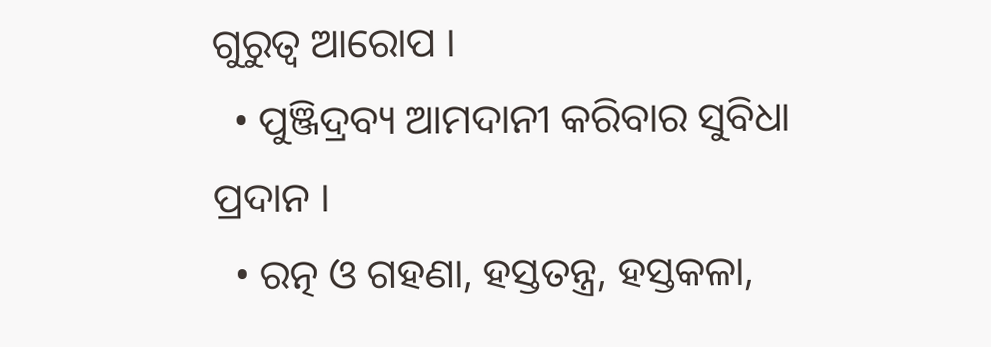ଗୁରୁତ୍ବ ଆରୋପ ।
  • ପୁଞ୍ଜିଦ୍ରବ୍ୟ ଆମଦାନୀ କରିବାର ସୁବିଧା ପ୍ରଦାନ ।
  • ରତ୍ନ ଓ ଗହଣା, ହସ୍ତତନ୍ତ୍ର, ହସ୍ତକଳା,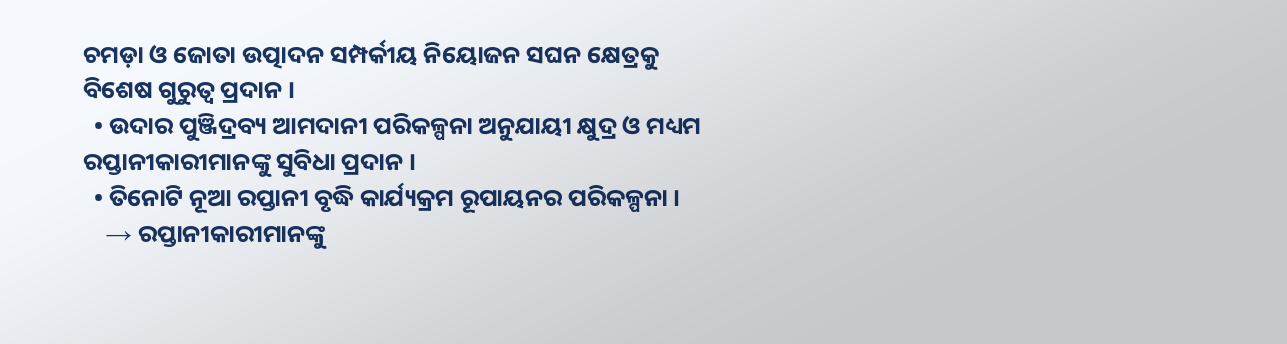ଚମଡ଼ା ଓ ଜୋତା ଉତ୍ପାଦନ ସମ୍ପର୍କୀୟ ନିୟୋଜନ ସଘନ କ୍ଷେତ୍ରକୁ ବିଶେଷ ଗୁରୁତ୍ଵ ପ୍ରଦାନ ।
  • ଉଦାର ପୁଞ୍ଜିଦ୍ରବ୍ୟ ଆମଦାନୀ ପରିକଳ୍ପନା ଅନୁଯାୟୀ କ୍ଷୁଦ୍ର ଓ ମଧ୍ୟମ ରପ୍ତାନୀକାରୀମାନଙ୍କୁ ସୁବିଧା ପ୍ରଦାନ ।
  • ତିନୋଟି ନୂଆ ରପ୍ତାନୀ ବୃଦ୍ଧି କାର୍ଯ୍ୟକ୍ରମ ରୂପାୟନର ପରିକଳ୍ପନା ।
    → ରପ୍ତାନୀକାରୀମାନଙ୍କୁ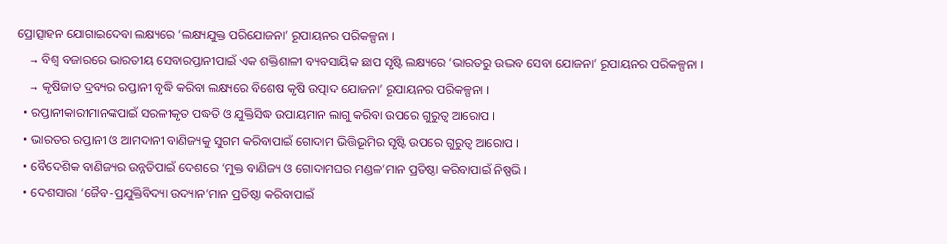ପ୍ରୋତ୍ସାହନ ଯୋଗାଇଦେବା ଲକ୍ଷ୍ୟରେ ‘ଲକ୍ଷ୍ୟଯୁକ୍ତ ପରିଯୋଜନା’ ରୂପାୟନର ପରିକଳ୍ପନା ।
    → ବିଶ୍ଵ ବଜାରରେ ଭାରତୀୟ ସେବାରପ୍ତାନୀପାଇଁ ଏକ ଶକ୍ତିଶାଳୀ ବ୍ୟବସାୟିକ ଛାପ ସୃଷ୍ଟି ଲକ୍ଷ୍ୟରେ ‘ଭାରତରୁ ଉଦ୍ଭବ ସେବା ଯୋଜନା’ ରୂପାୟନର ପରିକଳ୍ପନା ।
    → କୃଷିଜାତ ଦ୍ରବ୍ୟର ରପ୍ତାନୀ ବୃଦ୍ଧି କରିବା ଲକ୍ଷ୍ୟରେ ବିଶେଷ କୃଷି ଉତ୍ପାଦ ଯୋଜନା’ ରୂପାୟନର ପରିକଳ୍ପନା ।
  • ରପ୍ତାନୀକାରୀମାନଙ୍କପାଇଁ ସରଳୀକୃତ ପଦ୍ଧତି ଓ ଯୁକ୍ତିସିଦ୍ଧ ଉପାୟମାନ ଲାଗୁ କରିବା ଉପରେ ଗୁରୁତ୍ବ ଆରୋପ ।
  • ଭାରତର ରପ୍ତାନୀ ଓ ଆମଦାନୀ ବାଣିଜ୍ୟକୁ ସୁଗମ କରିବାପାଇଁ ଗୋଦାମ ଭିତ୍ତିଭୂମିର ସୃଷ୍ଟି ଉପରେ ଗୁରୁତ୍ଵ ଆରୋପ ।
  • ବୈଦେଶିକ ବାଣିଜ୍ୟର ଉନ୍ନତିପାଇଁ ଦେଶରେ ‘ମୁକ୍ତ ବାଣିଜ୍ୟ ଓ ଗୋଦାମଘର ମଣ୍ଡଳ’ମାନ ପ୍ରତିଷ୍ଠା କରିବାପାଇଁ ନିଷ୍ପଭି ।
  • ଦେଶସାରା ‘ଜୈବ-ପ୍ରଯୁକ୍ତିବିଦ୍ୟା ଉଦ୍ୟାନ’ମାନ ପ୍ରତିଷ୍ଠା କରିବାପାଇଁ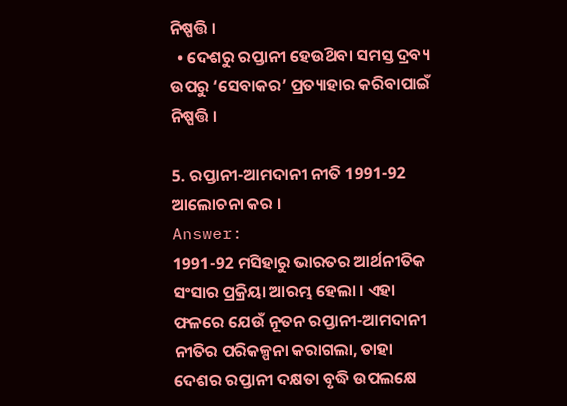ନିଷ୍ପତ୍ତି ।
  • ଦେଶରୁ ରପ୍ତାନୀ ହେଉଥ‌ିବା ସମସ୍ତ ଦ୍ରବ୍ୟ ଉପରୁ ‘ସେବାକର’ ପ୍ରତ୍ୟାହାର କରିବାପାଇଁ ନିଷ୍ପତ୍ତି ।

5. ରପ୍ତାନୀ-ଆମଦାନୀ ନୀତି 1991-92 ଆଲୋଚନା କର ।
Answer:
1991-92 ମସିହାରୁ ଭାରତର ଆର୍ଥନୀତିକ ସଂସାର ପ୍ରକ୍ରିୟା ଆରମ୍ଭ ହେଲା । ଏହା ଫଳରେ ଯେଉଁ ନୂତନ ରପ୍ତାନୀ-ଆମଦାନୀ ନୀତିର ପରିକଳ୍ପନା କରାଗଲା, ତାହା ଦେଶର ରପ୍ତାନୀ ଦକ୍ଷତା ବୃଦ୍ଧି ଉପଲକ୍ଷେ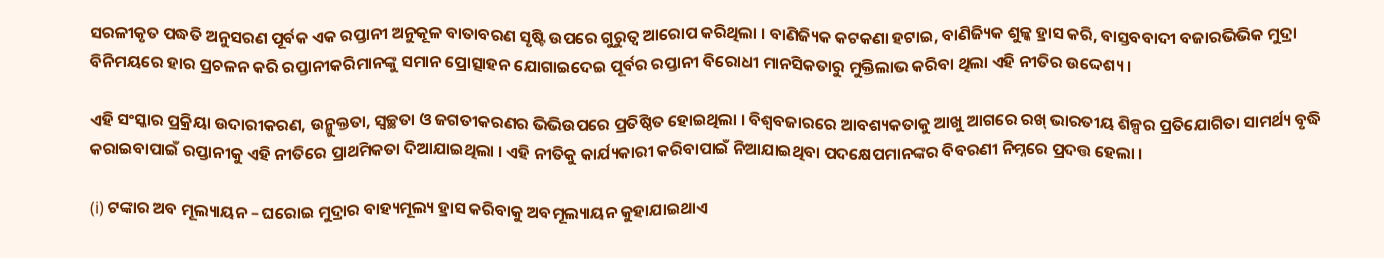ସରଳୀକୃତ ପଦ୍ଧତି ଅନୁସରଣ ପୂର୍ବକ ଏକ ରପ୍ତାନୀ ଅନୁକୂଳ ବାତାବରଣ ସୃଷ୍ଟି ଉପରେ ଗୁରୁତ୍ୱ ଆରୋପ କରିଥିଲା । ବାଣିଜ୍ୟିକ କଟକଣା ହଟାଇ, ବାଣିଜ୍ୟିକ ଶୁଳ୍କ ହ୍ରାସ କରି, ବାସ୍ତବବାଦୀ ବଜାରଭିଭିକ ମୁଦ୍ରା ବିନିମୟରେ ହାର ପ୍ରଚଳନ କରି ରପ୍ତାନୀକରିମାନଙ୍କୁ ସମାନ ପ୍ରୋତ୍ସାହନ ଯୋଗାଇଦେଇ ପୂର୍ବର ରପ୍ତାନୀ ବିରୋଧୀ ମାନସିକତାରୁ ମୁକ୍ତିଲାଭ କରିବା ଥିଲା ଏହି ନୀତିର ଉଦ୍ଦେଶ୍ୟ ।

ଏହି ସଂସ୍କାର ପ୍ରକ୍ରିୟା ଉଦାରୀକରଣ, ଉନ୍ମୁକ୍ତତା, ସ୍ବଚ୍ଛତା ଓ ଜଗତୀକରଣର ଭିଭିଉପରେ ପ୍ରତିଷ୍ଠିତ ହୋଇଥିଲା । ବିଶ୍ୱବଜାରରେ ଆବଶ୍ୟକତାକୁ ଆଖୁ ଆଗରେ ରଖ୍ ଭାରତୀୟ ଶିଳ୍ପର ପ୍ରତିଯୋଗିତା ସାମର୍ଥ୍ୟ ବୃଦ୍ଧି କରାଇବାପାଇଁ ରପ୍ତାନୀକୁ ଏହି ନୀତିରେ ପ୍ରାଥମିକତା ଦିଆଯାଇଥିଲା । ଏହି ନୀତିକୁ କାର୍ଯ୍ୟକାରୀ କରିବାପାଇଁ ନିଆଯାଇଥିବା ପଦକ୍ଷେପମାନଙ୍କର ବିବରଣୀ ନିମ୍ନରେ ପ୍ରଦତ୍ତ ହେଲା ।

(i) ଟଙ୍କାର ଅବ ମୂଲ୍ୟାୟନ – ଘରୋଇ ମୁଦ୍ରାର ବାହ୍ୟମୂଲ୍ୟ ହ୍ରାସ କରିବାକୁ ଅବମୂଲ୍ୟାୟନ କୁହାଯାଇଥାଏ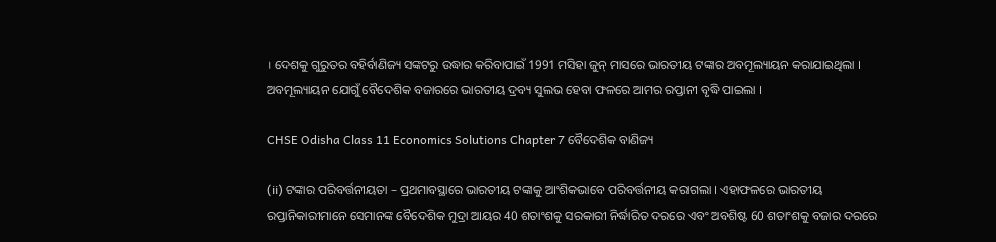। ଦେଶକୁ ଗୁରୁତର ବହିର୍ବାଣିଜ୍ୟ ସଙ୍କଟରୁ ଉଦ୍ଧାର କରିବାପାଇଁ 1991 ମସିହା ଜୁନ୍ ମାସରେ ଭାରତୀୟ ଟଙ୍କାର ଅବମୂଲ୍ୟାୟନ କରାଯାଇଥିଲା । ଅବମୂଲ୍ୟାୟନ ଯୋଗୁଁ ବୈଦେଶିକ ବଜାରରେ ଭାରତୀୟ ଦ୍ରବ୍ୟ ସୁଲଭ ହେବା ଫଳରେ ଆମର ରପ୍ତାନୀ ବୃଦ୍ଧି ପାଇଲା ।

CHSE Odisha Class 11 Economics Solutions Chapter 7 ବୈଦେଶିକ ବାଣିଜ୍ୟ

(ii) ଟଙ୍କାର ପରିବର୍ତ୍ତନୀୟତା – ପ୍ରଥମାବସ୍ଥାରେ ଭାରତୀୟ ଟଙ୍କାକୁ ଆଂଶିକଭାବେ ପରିବର୍ତ୍ତନୀୟ କରାଗଲା । ଏହାଫଳରେ ଭାରତୀୟ ରପ୍ତାନିକାରୀମାନେ ସେମାନଙ୍କ ବୈଦେଶିକ ମୁଦ୍ରା ଆୟର 40 ଶତାଂଶକୁ ସରକାରୀ ନିର୍ଦ୍ଧାରିତ ଦରରେ ଏବଂ ଅବଶିଷ୍ଟ 60 ଶତାଂଶକୁ ବଜାର ଦରରେ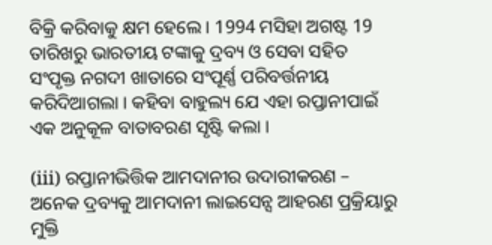ବିକ୍ରି କରିବାକୁ କ୍ଷମ ହେଲେ । 1994 ମସିହା ଅଗଷ୍ଟ 19 ତାରିଖରୁ ଭାରତୀୟ ଟଙ୍କାକୁ ଦ୍ରବ୍ୟ ଓ ସେବା ସହିତ ସଂପୃକ୍ତ ନଗଦୀ ଖାତାରେ ସଂପୂର୍ଣ୍ଣ ପରିବର୍ତ୍ତନୀୟ କରିଦିଆଗଲା । କହିବା ବାହୁଲ୍ୟ ଯେ ଏହା ରପ୍ତାନୀପାଇଁ ଏକ ଅନୁକୂଳ ବାତାବରଣ ସୃଷ୍ଟି କଲା ।

(iii) ରପ୍ତାନୀଭିତ୍ତିକ ଆମଦାନୀର ଉଦାରୀକରଣ – ଅନେକ ଦ୍ରବ୍ୟକୁ ଆମଦାନୀ ଲାଇସେନ୍ସ ଆହରଣ ପ୍ରକ୍ରିୟାରୁ ମୁକ୍ତି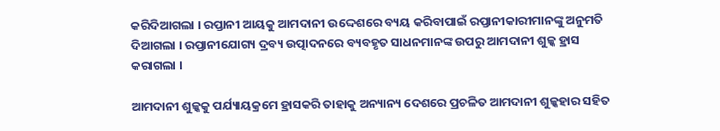କରିଦିଆଗଲା । ରପ୍ତାନୀ ଆୟକୁ ଆମଦାନୀ ଉଦ୍ଦେଶରେ ବ୍ୟୟ କରିବାପାଇଁ ରପ୍ତାନୀକାରୀମାନଙ୍କୁ ଅନୁମତି ଦିଆଗଲା । ରପ୍ତାନୀଯୋଗ୍ୟ ଦ୍ରବ୍ୟ ଉତ୍ପାଦନରେ ବ୍ୟବହୃତ ସାଧନମାନଙ୍କ ଉପରୁ ଆମଦାନୀ ଶୁଳ୍କ ହ୍ରାସ କରାଗଲା ।

ଆମଦାନୀ ଶୁଳ୍କକୁ ପର୍ଯ୍ୟାୟକ୍ରମେ ହ୍ରାସକରି ତାହାକୁ ଅନ୍ୟାନ୍ୟ ଦେଶରେ ପ୍ରଚଳିତ ଆମଦାନୀ ଶୁଳ୍କହାର ସହିତ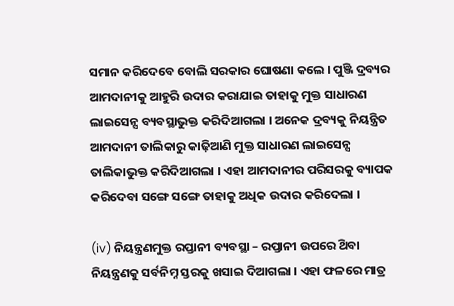ସମାନ କରିଦେବେ ବୋଲି ସରକାର ଘୋଷଣା କଲେ । ପୁଞ୍ଜି ଦ୍ରବ୍ୟର ଆମଦାନୀକୁ ଆହୁରି ଉଦାର କରାଯାଇ ତାହାକୁ ମୁକ୍ତ ସାଧାରଣ ଲାଇସେନ୍ସ ବ୍ୟବସ୍ଥାଭୁକ୍ତ କରିଦିଆଗଲା । ଅନେକ ଦ୍ରବ୍ୟକୁ ନିୟନ୍ତ୍ରିତ ଆମଦାନୀ ତାଲିକାରୁ କାଢ଼ିଆଣି ମୁକ୍ତ ସାଧାରଣ ଲାଇସେନ୍ସ ତାଲିକାଭୁକ୍ତ କରିଦିଆଗଲା । ଏହା ଆମଦାନୀର ପରିସରକୁ ବ୍ୟାପକ କରିଦେବା ସଙ୍ଗେ ସଙ୍ଗେ ତାହାକୁ ଅଧିକ ଉଦାର କରିଦେଲା ।

(iv) ନିୟନ୍ତ୍ରଣମୁକ୍ତ ରପ୍ତାନୀ ବ୍ୟବସ୍ଥା – ରପ୍ତାନୀ ଉପରେ ଥ‌ିବା ନିୟନ୍ତ୍ରଣକୁ ସର୍ବନିମ୍ନ ସ୍ତରକୁ ଖସାଇ ଦିଆଗଲା । ଏହା ଫଳରେ ମାତ୍ର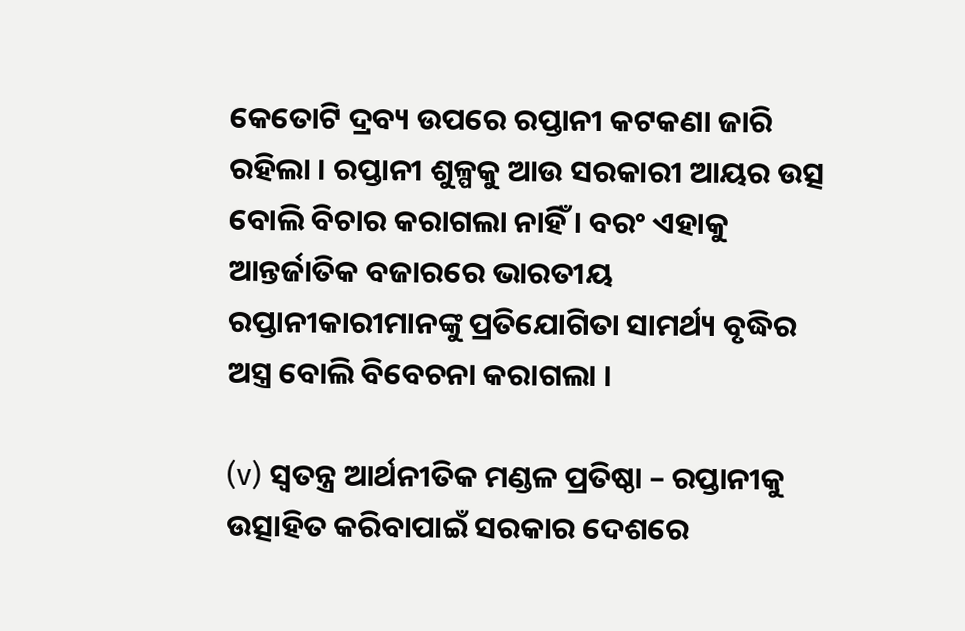କେତୋଟି ଦ୍ରବ୍ୟ ଉପରେ ରପ୍ତାନୀ କଟକଣା ଜାରି ରହିଲା । ରପ୍ତାନୀ ଶୁଳ୍ପକୁ ଆଉ ସରକାରୀ ଆୟର ଉତ୍ସ ବୋଲି ବିଚାର କରାଗଲା ନାହିଁ । ବରଂ ଏହାକୁ ଆନ୍ତର୍ଜାତିକ ବଜାରରେ ଭାରତୀୟ ରପ୍ତାନୀକାରୀମାନଙ୍କୁ ପ୍ରତିଯୋଗିତା ସାମର୍ଥ୍ୟ ବୃଦ୍ଧିର ଅସ୍ତ୍ର ବୋଲି ବିବେଚନା କରାଗଲା ।

(v) ସ୍ବତନ୍ତ୍ର ଆର୍ଥନୀତିକ ମଣ୍ଡଳ ପ୍ରତିଷ୍ଠା – ରପ୍ତାନୀକୁ ଉତ୍ସାହିତ କରିବାପାଇଁ ସରକାର ଦେଶରେ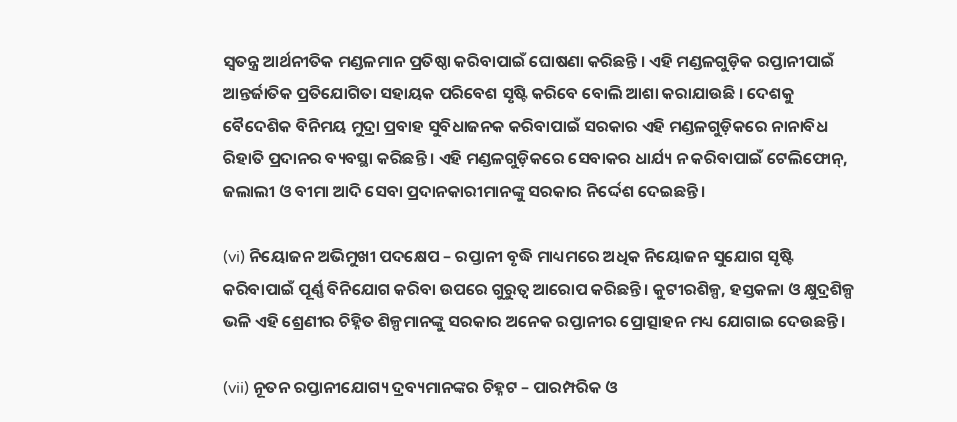ସ୍ବତନ୍ତ୍ର ଆର୍ଥନୀତିକ ମଣ୍ଡଳମାନ ପ୍ରତିଷ୍ଠା କରିବାପାଇଁ ଘୋଷଣା କରିଛନ୍ତି । ଏହି ମଣ୍ଡଳଗୁଡ଼ିକ ରପ୍ତାନୀପାଇଁ ଆନ୍ତର୍ଜାତିକ ପ୍ରତିଯୋଗିତା ସହାୟକ ପରିବେଶ ସୃଷ୍ଟି କରିବେ ବୋଲି ଆଶା କରାଯାଉଛି । ଦେଶକୁ ବୈଦେଶିକ ବିନିମୟ ମୁଦ୍ରା ପ୍ରବାହ ସୁବିଧାଜନକ କରିବାପାଇଁ ସରକାର ଏହି ମଣ୍ଡଳଗୁଡ଼ିକରେ ନାନାବିଧ ରିହାତି ପ୍ରଦାନର ବ୍ୟବସ୍ଥା କରିଛନ୍ତି । ଏହି ମଣ୍ଡଳଗୁଡ଼ିକରେ ସେବାକର ଧାର୍ଯ୍ୟ ନ କରିବାପାଇଁ ଟେଲିଫୋନ୍, ଜଲାଲୀ ଓ ବୀମା ଆଦି ସେବା ପ୍ରଦାନକାରୀମାନଙ୍କୁ ସରକାର ନିର୍ଦ୍ଦେଶ ଦେଇଛନ୍ତି ।

(vi) ନିୟୋଜନ ଅଭିମୁଖୀ ପଦକ୍ଷେପ – ରପ୍ତାନୀ ବୃଦ୍ଧି ମାଧ୍ୟମରେ ଅଧିକ ନିୟୋଜନ ସୁଯୋଗ ସୃଷ୍ଟି କରିବାପାଇଁ ପୂର୍ଣ୍ଣ ବିନିଯୋଗ କରିବା ଉପରେ ଗୁରୁତ୍ୱ ଆରୋପ କରିଛନ୍ତି । କୁଟୀରଶିଳ୍ପ, ହସ୍ତକଳା ଓ କ୍ଷୁଦ୍ରଶିଳ୍ପ ଭଳି ଏହି ଶ୍ରେଣୀର ଚିହ୍ନିତ ଶିଳ୍ପମାନଙ୍କୁ ସରକାର ଅନେକ ରପ୍ତାନୀର ପ୍ରୋତ୍ସାହନ ମଧ୍ୟ ଯୋଗାଇ ଦେଉଛନ୍ତି ।

(vii) ନୂତନ ରପ୍ତାନୀଯୋଗ୍ୟ ଦ୍ରବ୍ୟମାନଙ୍କର ଚିହ୍ନଟ – ପାରମ୍ପରିକ ଓ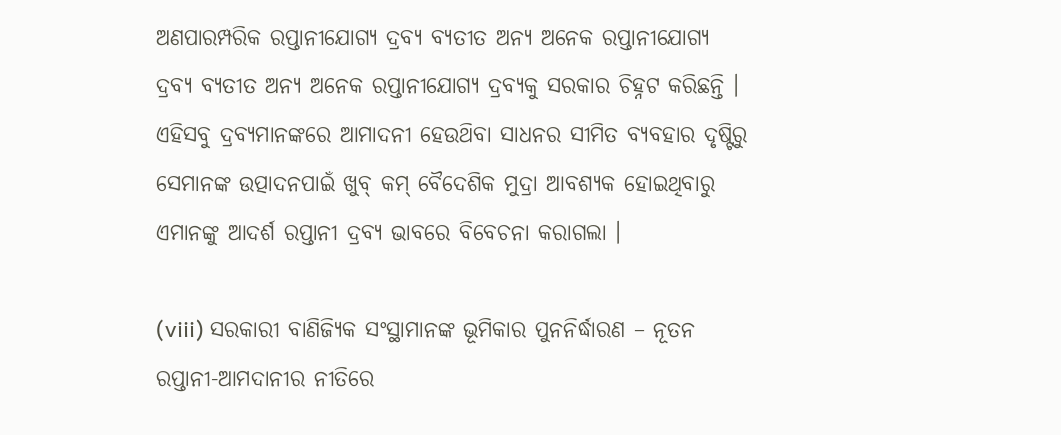ଅଣପାରମ୍ପରିକ ରପ୍ତାନୀଯୋଗ୍ୟ ଦ୍ରବ୍ୟ ବ୍ୟତୀତ ଅନ୍ୟ ଅନେକ ରପ୍ତାନୀଯୋଗ୍ୟ ଦ୍ରବ୍ୟ ବ୍ୟତୀତ ଅନ୍ୟ ଅନେକ ରପ୍ତାନୀଯୋଗ୍ୟ ଦ୍ରବ୍ୟକୁ ସରକାର ଚିହ୍ନଟ କରିଛନ୍ତି । ଏହିସବୁ ଦ୍ରବ୍ୟମାନଙ୍କରେ ଆମାଦନୀ ହେଉଥ‌ିବା ସାଧନର ସୀମିତ ବ୍ୟବହାର ଦୃଷ୍ଟିରୁ ସେମାନଙ୍କ ଉତ୍ପାଦନପାଇଁ ଖୁବ୍ କମ୍ ବୈଦେଶିକ ମୁଦ୍ରା ଆବଶ୍ୟକ ହୋଇଥିବାରୁ ଏମାନଙ୍କୁ ଆଦର୍ଶ ରପ୍ତାନୀ ଦ୍ରବ୍ୟ ଭାବରେ ବିବେଚନା କରାଗଲା ।

(viii) ସରକାରୀ ବାଣିଜ୍ୟିକ ସଂସ୍ଥାମାନଙ୍କ ଭୂମିକାର ପୁନନିର୍ଦ୍ଧାରଣ – ନୂତନ ରପ୍ତାନୀ-ଆମଦାନୀର ନୀତିରେ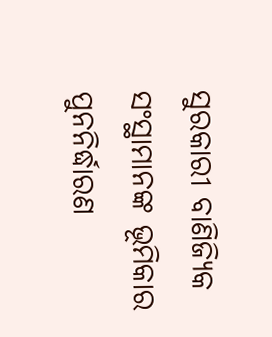ସୁରକାରୀ ବାଣିଜ୍ୟିକ ସଂସ୍ଥାମାନଙ୍କ ଭୂମିକାର ପୁନନିର୍ଦ୍ଧାରଣ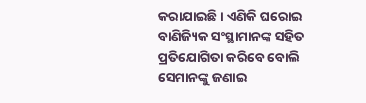କରାଯାଇଛି । ଏଣିକି ଘରୋଇ ବାଣିଜ୍ୟିକ ସଂସ୍ଥାମାନଙ୍କ ସହିତ ପ୍ରତିଯୋଗିତା କରିବେ ବୋଲି ସେମାନଙ୍କୁ ଜଣାଇ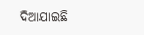ଦିଆଯାଇଛି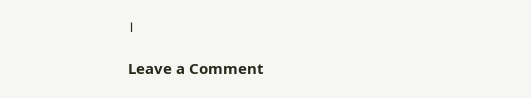।

Leave a Comment